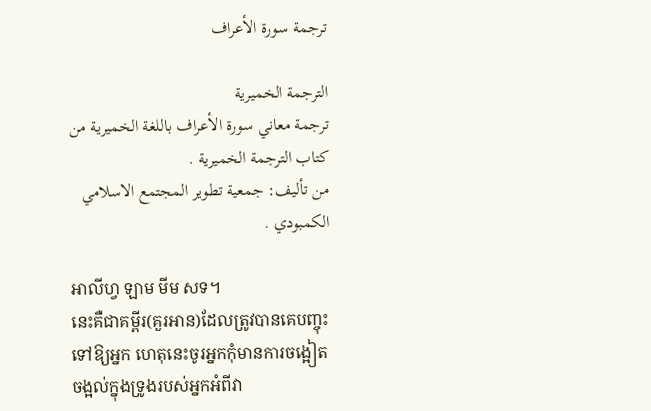ترجمة سورة الأعراف

الترجمة الخميرية
ترجمة معاني سورة الأعراف باللغة الخميرية من كتاب الترجمة الخميرية .
من تأليف: جمعية تطوير المجتمع الاسلامي الكمبودي .

អាលីហ្វ ឡាម មីម សទ។
នេះគឺជាគមី្ពរ(គួរអាន)ដែលត្រូវបានគេបញ្ចុះទៅឱ្យអ្នក ហេតុនេះចូរអ្នកកុំមានការចង្អៀតចង្អល់ក្នុងទ្រូងរបស់អ្នកអំពីវា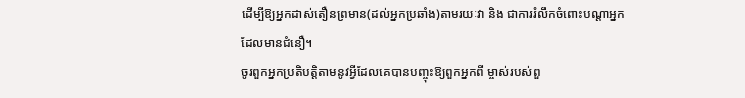ដើម្បីឱ្យអ្នកដាស់តឿនព្រមាន(ដល់អ្នកប្រឆាំង)តាមរយៈវា និង ជាការរំលឹកចំពោះបណ្ដាអ្នកដែលមានជំនឿ។
ចូរពួកអ្នកប្រតិបត្ដិតាមនូវអ្វីដែលគេបានបញ្ចុះឱ្យពួកអ្នកពី ម្ចាស់របស់ពួ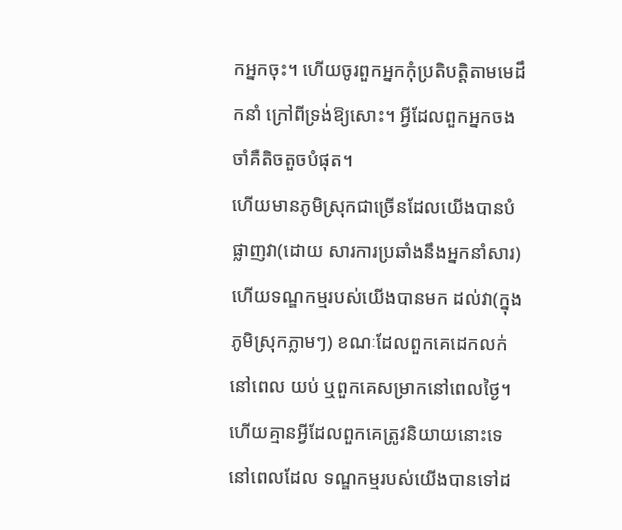កអ្នកចុះ។ ហើយចូរពួកអ្នកកុំប្រតិបត្ដិតាមមេដឹកនាំ ក្រៅពីទ្រង់ឱ្យសោះ។ អ្វីដែលពួកអ្នកចងចាំគឺតិចតួចបំផុត។
ហើយមានភូមិស្រុកជាច្រើនដែលយើងបានបំផ្លាញវា(ដោយ សារការប្រឆាំងនឹងអ្នកនាំសារ) ហើយទណ្ឌកម្មរបស់យើងបានមក ដល់វា(ក្នុងភូមិស្រុកភ្លាមៗ) ខណៈដែលពួកគេដេកលក់នៅពេល យប់ ឬពួកគេសម្រាកនៅពេលថ្ងៃ។
ហើយគ្មានអ្វីដែលពួកគេត្រូវនិយាយនោះទេ នៅពេលដែល ទណ្ឌកម្មរបស់យើងបានទៅដ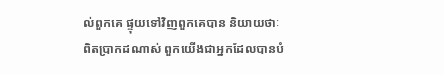ល់ពួកគេ ផ្ទុយទៅវិញពួកគេបាន និយាយថាៈ ពិតប្រាកដណាស់ ពួកយើងជាអ្នកដែលបានបំ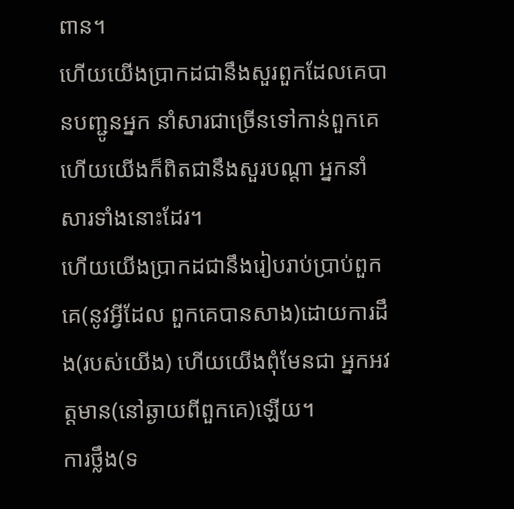ពាន។
ហើយយើងប្រាកដជានឹងសួរពួកដែលគេបានបញ្ជូនអ្នក នាំសារជាច្រើនទៅកាន់ពួកគេ ហើយយើងក៏ពិតជានឹងសួរបណ្ដា អ្នកនាំសារទាំងនោះដែរ។
ហើយយើងប្រាកដជានឹងរៀបរាប់ប្រាប់ពួកគេ(នូវអ្វីដែល ពួកគេបានសាង)ដោយការដឹង(របស់យើង) ហើយយើងពុំមែនជា អ្នកអវត្ដមាន(នៅឆ្ងាយពីពួកគេ)ឡើយ។
ការថ្លឹង(ទ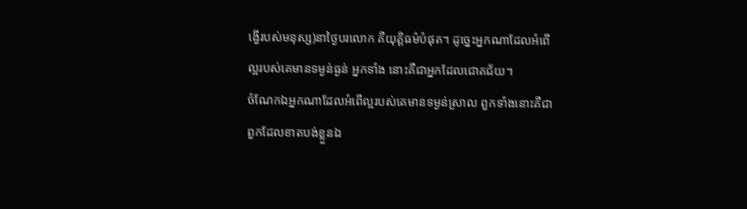ង្វើរបស់មនុស្ស)នាថ្ងៃបរលោក គឺយុត្ដិធម៌បំផុត។ ដូចេ្នះអ្នកណាដែលអំពើល្អរបស់គេមានទម្ងន់ធ្ងន់ អ្នកទាំង នោះគឺជាអ្នកដែលជោគជ័យ។
ចំណែកឯអ្នកណាដែលអំពើល្អរបស់គេមានទម្ងន់ស្រាល ពួកទាំងនោះគឺជាពួកដែលខាតបង់ខ្លួនឯ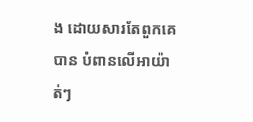ង ដោយសារតែពួកគេបាន បំពានលើអាយ៉ាត់ៗ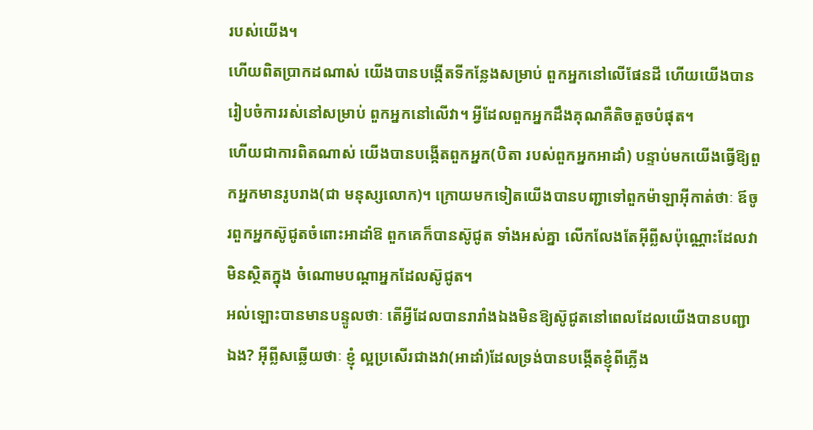របស់យើង។
ហើយពិតប្រាកដណាស់ យើងបានបង្កើតទីកន្លែងសម្រាប់ ពួកអ្នកនៅលើផែនដី ហើយយើងបានរៀបចំការរស់នៅសម្រាប់ ពួកអ្នកនៅលើវា។ អ្វីដែលពួកអ្នកដឹងគុណគឺតិចតួចបំផុត។
ហើយជាការពិតណាស់ យើងបានបង្កើតពួកអ្នក(បិតា របស់ពួកអ្នកអាដាំ) បន្ទាប់មកយើងធ្វើឱ្យពួកអ្នកមានរូបរាង(ជា មនុស្សលោក)។ ក្រោយមកទៀតយើងបានបញ្ជាទៅពួកម៉ាឡាអ៊ីកាត់ថាៈ ឪចូរពួកអ្នកស៊ូជូតចំពោះអាដាំឱ ពួកគេក៏បានស៊ូជូត ទាំងអស់គ្នា លើកលែងតែអ៊ីព្លីសប៉ុណ្ណោះដែលវាមិនស្ថិតក្នុង ចំណោមបណ្ដាអ្នកដែលស៊ូជូត។
អល់ឡោះបានមានបន្ទូលថាៈ តើអ្វីដែលបានរារាំងឯងមិនឱ្យស៊ូជូតនៅពេលដែលយើងបានបញ្ជាឯង? អ៊ីព្លីសឆ្លើយថាៈ ខ្ញុំ ល្អប្រសើរជាងវា(អាដាំ)ដែលទ្រង់បានបង្កើតខ្ញុំពីភ្លើង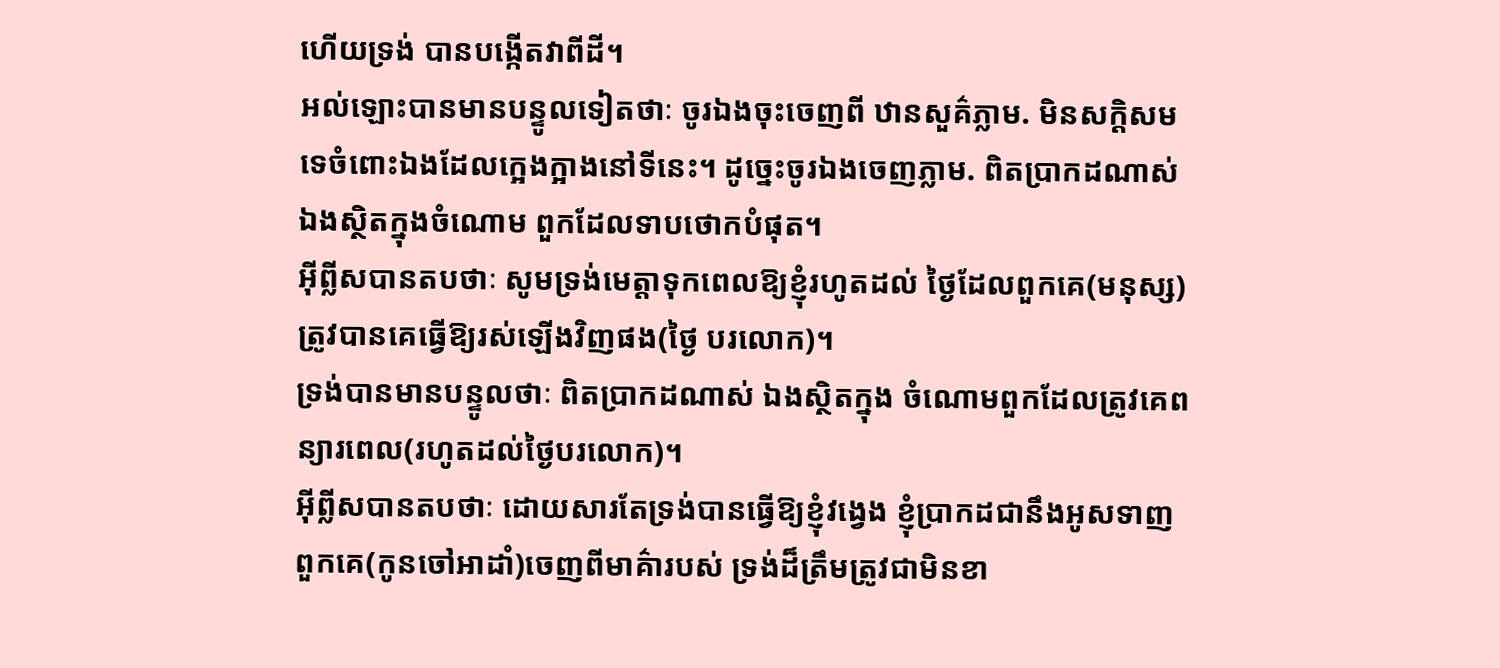ហើយទ្រង់ បានបង្កើតវាពីដី។
អល់ឡោះបានមានបន្ទូលទៀតថាៈ ចូរឯងចុះចេញពី ឋានសួគ៌ភ្លាម. មិនសក្ដិសមទេចំពោះឯងដែលកេ្អងក្អាងនៅទីនេះ។ ដូចេ្នះចូរឯងចេញភ្លាម. ពិតប្រាកដណាស់ ឯងស្ថិតក្នុងចំណោម ពួកដែលទាបថោកបំផុត។
អ៊ីព្លីសបានតបថាៈ សូមទ្រង់មេត្ដាទុកពេលឱ្យខ្ញុំរហូតដល់ ថ្ងៃដែលពួកគេ(មនុស្ស)ត្រូវបានគេធ្វើឱ្យរស់ឡើងវិញផង(ថ្ងៃ បរលោក)។
ទ្រង់បានមានបន្ទូលថាៈ ពិតប្រាកដណាស់ ឯងស្ថិតក្នុង ចំណោមពួកដែលត្រូវគេពន្យារពេល(រហូតដល់ថ្ងៃបរលោក)។
អ៊ីព្លីសបានតបថាៈ ដោយសារតែទ្រង់បានធ្វើឱ្យខ្ញុំវងេ្វង ខ្ញុំប្រាកដជានឹងអូសទាញពួកគេ(កូនចៅអាដាំ)ចេញពីមាគ៌ារបស់ ទ្រង់ដ៏ត្រឹមត្រូវជាមិនខា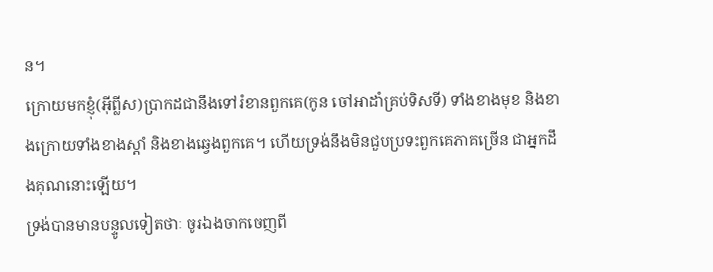ន។
ក្រោយមកខ្ញុំ(អ៊ីព្លីស)ប្រាកដជានឹងទៅរំខានពួកគេ(កូន ចៅអាដាំគ្រប់ទិសទី) ទាំងខាងមុខ និងខាងក្រោយទាំងខាងស្ដាំ និងខាងឆេ្វងពួកគេ។ ហើយទ្រង់នឹងមិនជួបប្រទះពួកគេភាគច្រើន ជាអ្នកដឹងគុណនោះឡើយ។
ទ្រង់បានមានបន្ទូលទៀតថាៈ ចូរឯងចាកចេញពី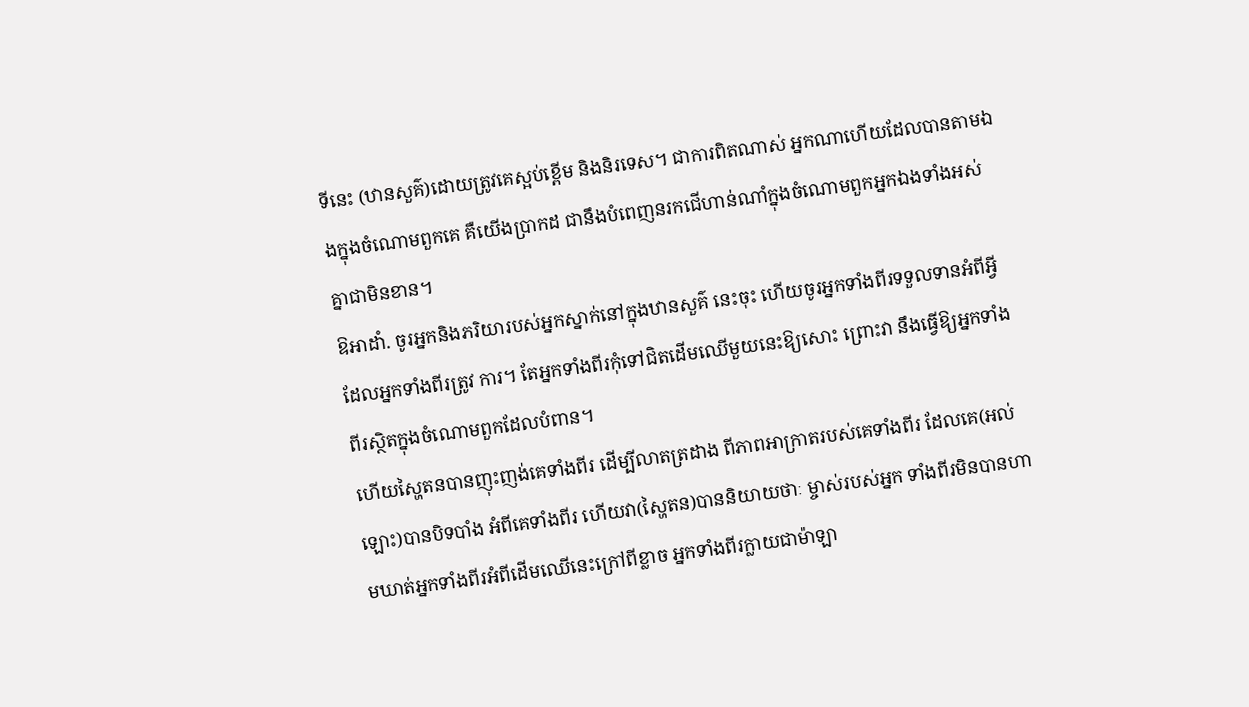ទីនេះ (ឋានសួគ៌)ដោយត្រូវគេស្អប់ខ្ពើម និងនិរទេស។ ជាការពិតណាស់ អ្នកណាហើយដែលបានតាមឯងក្នុងចំណោមពួកគេ គឺយើងប្រាកដ ជានឹងបំពេញនរកជើហាន់ណាំក្នុងចំណោមពួកអ្នកឯងទាំងអស់ គ្នាជាមិនខាន។
ឱអាដាំ. ចូរអ្នកនិងភរិយារបស់អ្នកស្នាក់នៅក្នុងឋានសួគ៌ នេះចុះ ហើយចូរអ្នកទាំងពីរទទួលទានអំពីអ្វីដែលអ្នកទាំងពីរត្រូវ ការ។ តែអ្នកទាំងពីរកុំទៅជិតដើមឈើមួយនេះឱ្យសោះ ព្រោះវា នឹងធ្វើឱ្យអ្នកទាំងពីរស្ថិតក្នុងចំណោមពួកដែលបំពាន។
ហើយស្ហៃតនបានញុះញង់គេទាំងពីរ ដើម្បីលាតត្រដាង ពីភាពអាក្រាតរបស់គេទាំងពីរ ដែលគេ(អល់ឡោះ)បានបិទបាំង អំពីគេទាំងពីរ ហើយវា(ស្ហៃតន)បាននិយាយថាៈ ម្ចាស់របស់អ្នក ទាំងពីរមិនបានហាមឃាត់អ្នកទាំងពីរអំពីដើមឈើនេះក្រៅពីខ្លាច អ្នកទាំងពីរក្លាយជាម៉ាឡា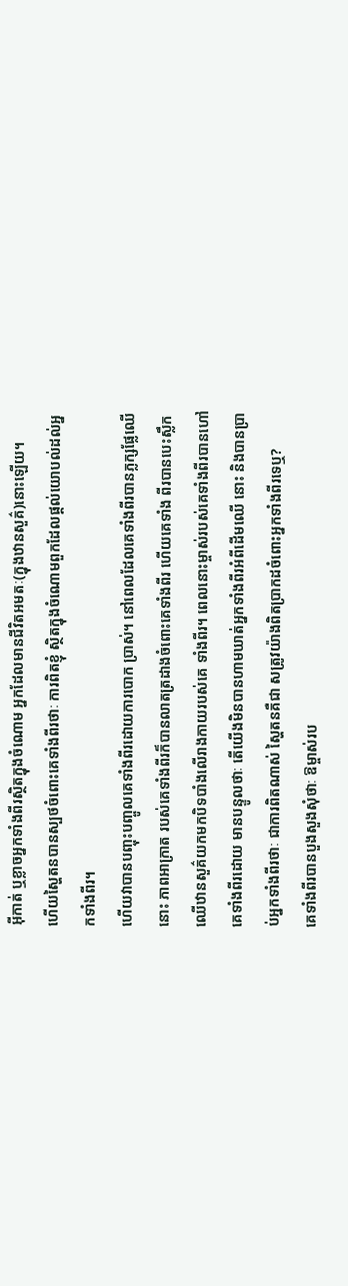អ៊ីកាត់ ឬខ្លាចអ្នកទាំងពីរស្ថិតក្នុងចំណោម អ្នកដែលមានជីវិតអមតៈ(ក្នុងឋានសួគ៌)នោះឡើយ។
ហើយស្ហៃតនបានស្បថចំពោះគេទាំងពីរថាៈ ការពិតខ្ញុំ ស្ថិតក្នុងចំណោមពួកដែលផ្ដល់យោបល់ដល់អ្នកទាំងពីរ។
ហើយវាបានបញ្ចុះបញ្ចូលគេទាំងពីរដោយការបោក ប្រាស់។ នៅពេលដែលគេទាំងពីរបានភ្លក្សផ្លែឈើនោះ ភាពអាក្រាត របស់គេទាំងពីរក៏បានលាតត្រដាងចំពោះគេទាំងពីរ ហើយគេទាំង ពីរបានបេះស្លឹកឈើឋានសួគ៌យកមកបិទបាំងលើរាងកាយរបស់គេ ទាំងពីរ។ ពេលនោះម្ចាស់របស់គេទាំងពីរបានហៅគេទាំងពីរដោយ មានបន្ទូលថាៈ តើយើងមិនបានហាមឃាត់អ្នកទាំងពីរអំពីដើមឈើ នោះ និងបានប្រាប់អ្នកទាំងពីរថាៈ ជាការពិតណាស់ ស្ហៃតនគឺជា សត្រូវយ៉ាងពិតប្រាកដចំពោះអ្នកទាំងពីរទេឬ?
គេទាំងពីរបានបួងសួងសុំថាៈ ឱម្ចាស់រប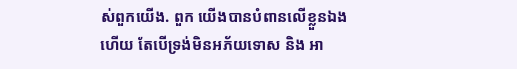ស់ពួកយើង. ពួក យើងបានបំពានលើខ្លួនឯងហើយ តែបើទ្រង់មិនអភ័យទោស និង អា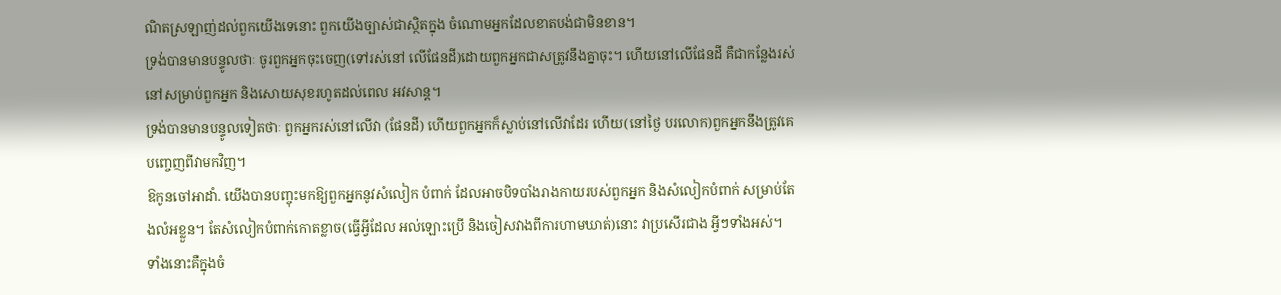ណិតស្រឡាញ់ដល់ពួកយើងទេនោះ ពួកយើងច្បាស់ជាស្ថិតក្នុង ចំណោមអ្នកដែលខាតបង់ជាមិនខាន។
ទ្រង់បានមានបន្ទូលថាៈ ចូរពួកអ្នកចុះចេញ(ទៅរស់នៅ លើផែនដី)ដោយពួកអ្នកជាសត្រូវនឹងគ្នាចុះ។ ហើយនៅលើផែនដី គឺជាកន្លែងរស់នៅសម្រាប់ពួកអ្នក និងសោយសុខរហូតដល់ពេល អវសាន្ដ។
ទ្រង់បានមានបន្ទូលទៀតថាៈ ពួកអ្នករស់នៅលើវា (ផែនដី) ហើយពួកអ្នកក៏ស្លាប់នៅលើវាដែរ ហើយ(នៅថ្ងៃ បរលោក)ពួកអ្នកនឹងត្រូវគេបពោ្ចញពីវាមកវិញ។
ឱកូនចៅអាដាំ. យើងបានបញ្ចុះមកឱ្យពួកអ្នកនូវសំលៀក បំពាក់ ដែលអាចបិទបាំងរាងកាយរបស់ពួកអ្នក និងសំលៀកបំពាក់ សម្រាប់តែងលំអខ្លួន។ តែសំលៀកបំពាក់កោតខ្លាច(ធ្វើអ្វីដែល អល់ឡោះប្រើ និងចៀសវាងពីការហាមឃាត់)នោះ វាប្រសើរជាង អ្វីៗទាំងអស់។ ទាំងនោះគឺក្នុងចំ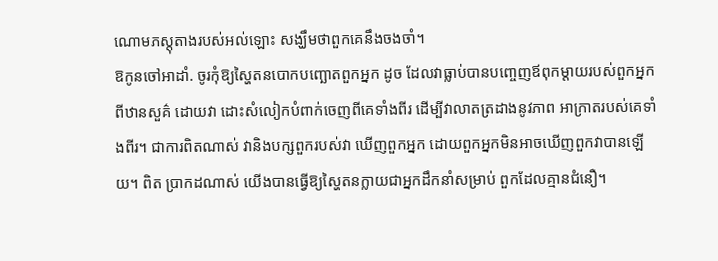ណោមភស្ដុតាងរបស់អល់ឡោះ សង្ឃឹមថាពួកគេនឹងចងចាំ។
ឱកូនចៅអាដាំ. ចូរកុំឱ្យស្ហៃតនបោកបញ្ឆោតពួកអ្នក ដូច ដែលវាធ្លាប់បានបពោ្ចញឪពុកម្ដាយរបស់ពួកអ្នកពីឋានសួគ៌ ដោយវា ដោះសំលៀកបំពាក់ចេញពីគេទាំងពីរ ដើម្បីវាលាតត្រដាងនូវភាព អាក្រាតរបស់គេទាំងពីរ។ ជាការពិតណាស់ វានិងបក្សពួករបស់វា ឃើញពួកអ្នក ដោយពួកអ្នកមិនអាចឃើញពួកវាបានឡើយ។ ពិត ប្រាកដណាស់ យើងបានធ្វើឱ្យស្ហៃតនក្លាយជាអ្នកដឹកនាំសម្រាប់ ពួកដែលគ្មានជំនឿ។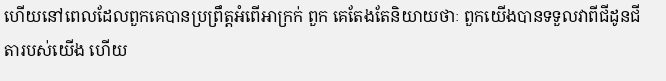ហើយនៅពេលដែលពួកគេបានប្រព្រឹត្ដអំពើអាក្រក់ ពួក គេតែងតែនិយាយថាៈ ពួកយើងបានទទួលវាពីជីដូនជីតារបស់យើង ហើយ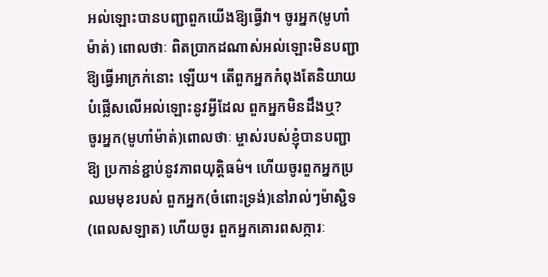អល់ឡោះបានបញ្ជាពួកយើងឱ្យធ្វើវា។ ចូរអ្នក(មូហាំម៉ាត់) ពោលថាៈ ពិតប្រាកដណាស់អល់ឡោះមិនបញ្ជាឱ្យធ្វើអាក្រក់នោះ ឡើយ។ តើពួកអ្នកកំពុងតែនិយាយបំផ្លើសលើអល់ឡោះនូវអ្វីដែល ពួកអ្នកមិនដឹងឬ?
ចូរអ្នក(មូហាំម៉ាត់)ពោលថាៈ ម្ចាស់របស់ខ្ញុំបានបញ្ជាឱ្យ ប្រកាន់ខ្ជាប់នូវភាពយុតិ្ដធម៌។ ហើយចូរពួកអ្នកប្រឈមមុខរបស់ ពួកអ្នក(ចំពោះទ្រង់)នៅរាល់ៗម៉ាស្ជិទ(ពេលសឡាត) ហើយចូរ ពួកអ្នកគោរពសក្ការៈ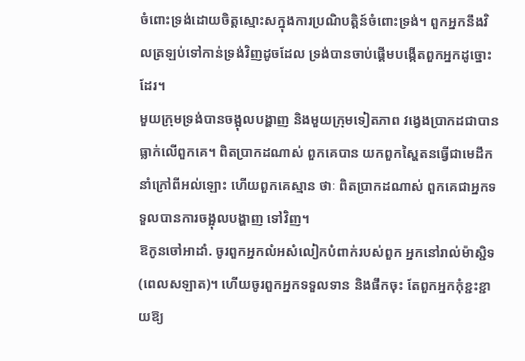ចំពោះទ្រង់ដោយចិត្ដស្មោះសក្នុងការប្រណិបត្ដិន៍ចំពោះទ្រង់។ ពួកអ្នកនឹងវិលត្រឡប់ទៅកាន់ទ្រង់វិញដូចដែល ទ្រង់បានចាប់ផ្ដើមបង្កើតពួកអ្នកដូច្នោះដែរ។
មួយក្រុមទ្រង់បានចង្អុលបង្ហាញ និងមួយក្រុមទៀតភាព វងេ្វងប្រាកដជាបានធ្លាក់លើពួកគេ។ ពិតប្រាកដណាស់ ពួកគេបាន យកពួកស្ហៃតនធ្វើជាមេដឹកនាំក្រៅពីអល់ឡោះ ហើយពួកគេស្មាន ថាៈ ពិតប្រាកដណាស់ ពួកគេជាអ្នកទទួលបានការចង្អុលបង្ហាញ ទៅវិញ។
ឱកូនចៅអាដាំ. ចូរពួកអ្នកលំអសំលៀកបំពាក់របស់ពួក អ្នកនៅរាល់ម៉ាស្ជិទ(ពេលសឡាត)។ ហើយចូរពួកអ្នកទទួលទាន និងផឹកចុះ តែពួកអ្នកកុំខ្ជះខ្ជាយឱ្យ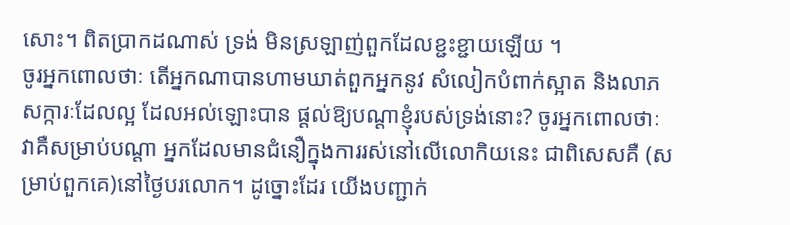សោះ។ ពិតប្រាកដណាស់ ទ្រង់ មិនស្រឡាញ់ពួកដែលខ្ជះខ្ជាយឡើយ ។
ចូរអ្នកពោលថាៈ តើអ្នកណាបានហាមឃាត់ពួកអ្នកនូវ សំលៀកបំពាក់ស្អាត និងលាភសក្ការៈដែលល្អ ដែលអល់ឡោះបាន ផ្ដល់ឱ្យបណ្ដាខ្ញុំរបស់ទ្រង់នោះ? ចូរអ្នកពោលថាៈ វាគឺសម្រាប់បណ្ដា អ្នកដែលមានជំនឿក្នុងការរស់នៅលើលោកិយនេះ ជាពិសេសគឺ (សម្រាប់ពួកគេ)នៅថ្ងៃបរលោក។ ដូច្នោះដែរ យើងបញ្ជាក់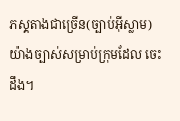ភសុ្ដតាងជាច្រើន(ច្បាប់អ៊ីស្លាម)យ៉ាងច្បាស់សម្រាប់ក្រុមដែល ចេះដឹង។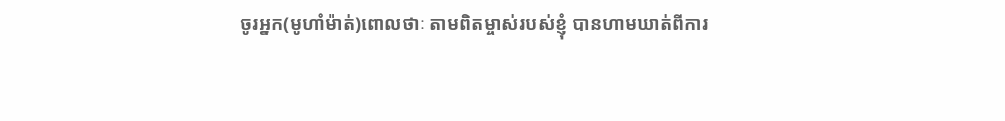ចូរអ្នក(មូហាំម៉ាត់)ពោលថាៈ តាមពិតម្ចាស់របស់ខ្ញុំ បានហាមឃាត់ពីការ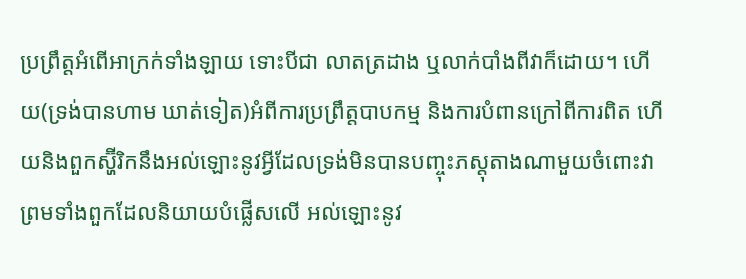ប្រព្រឹត្ដអំពើអាក្រក់ទាំងឡាយ ទោះបីជា លាតត្រដាង ឬលាក់បាំងពីវាក៏ដោយ។ ហើយ(ទ្រង់បានហាម ឃាត់ទៀត)អំពីការប្រព្រឹត្ដបាបកម្ម និងការបំពានក្រៅពីការពិត ហើយនិងពួកស្ហ៊ីរិកនឹងអល់ឡោះនូវអ្វីដែលទ្រង់មិនបានបញ្ចុះភសុ្ដតាងណាមួយចំពោះវា ព្រមទាំងពួកដែលនិយាយបំផ្លើសលើ អល់ឡោះនូវ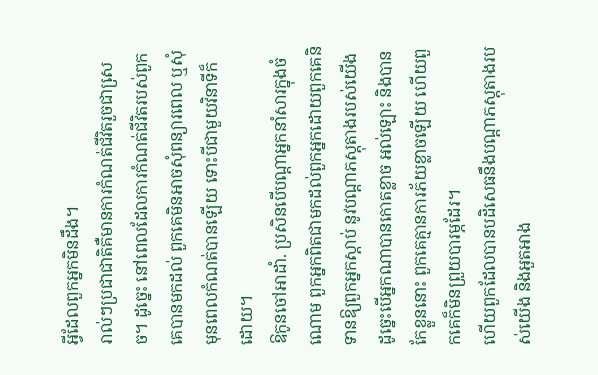អ្វីដែលពួកអ្នកមិនដឹង។
រាល់ៗប្រជាជាតិគឺមានការកំណត់ជីវិតរួចជាសេ្រច។ ដូចេ្នះ នៅពេលដែលការកំណត់ជីវិតរបស់ពួកគេបានមកដល់ ពួកគេមិនអាចសុំពន្យារពេល ឬសុំមុនពេលកំណត់បានឡើយ ទោះបីជាមួយវិនាទីក៏ដោយ។
ឱកូនចៅអាដាំ. ប្រសិនបើបណ្ដាអ្នកនាំសារក្នុងចំណោម ពួកអ្នកពិតជាមកដល់ពួកអ្នកដោយពួកគេនិទានឱ្យពួកអ្នកស្ដាប់ នូវបណ្ដាភស្ដុតាងរបស់យើង ដូចេ្នះបើអ្នកណាបានកោតខ្លាច អល់ឡោះ និងបានកែខ្លួននោះ ពួកគេគ្មានការភ័យខ្លាចឡើយ ហើយពួកគេក៏មិនព្រួយបារម្ភដែរ។
ហើយពួកដែលបានបដិសេធនឹងបណ្ដាភស្ដុតាងរបស់យើង និងអួតអាង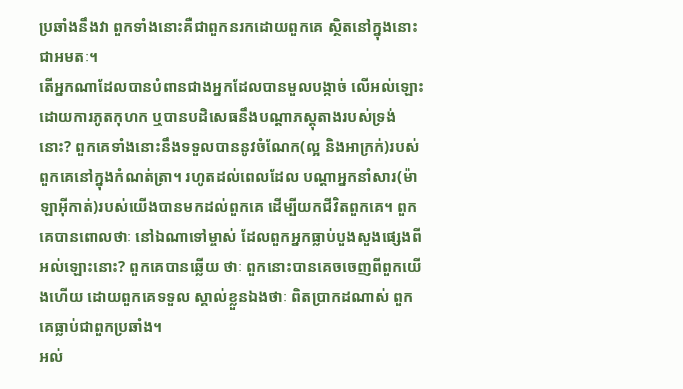ប្រឆាំងនឹងវា ពួកទាំងនោះគឺជាពួកនរកដោយពួកគេ ស្ថិតនៅក្នុងនោះជាអមតៈ។
តើអ្នកណាដែលបានបំពានជាងអ្នកដែលបានមួលបង្កាច់ លើអល់ឡោះដោយការភូតកុហក ឬបានបដិសេធនឹងបណ្ដាភស្ដុតាងរបស់ទ្រង់នោះ? ពួកគេទាំងនោះនឹងទទួលបាននូវចំណែក(ល្អ និងអាក្រក់)របស់ពួកគេនៅក្នុងកំណត់ត្រា។ រហូតដល់ពេលដែល បណ្ដាអ្នកនាំសារ(ម៉ាឡាអ៊ីកាត់)របស់យើងបានមកដល់ពួកគេ ដើម្បីយកជីវិតពួកគេ។ ពួកគេបានពោលថាៈ នៅឯណាទៅម្ចាស់ ដែលពួកអ្នកធ្លាប់បួងសួងផេ្សងពីអល់ឡោះនោះ? ពួកគេបានឆ្លើយ ថាៈ ពួកនោះបានគេចចេញពីពួកយើងហើយ ដោយពួកគេទទួល ស្គាល់ខ្លួនឯងថាៈ ពិតប្រាកដណាស់ ពួកគេធ្លាប់ជាពួកប្រឆាំង។
អល់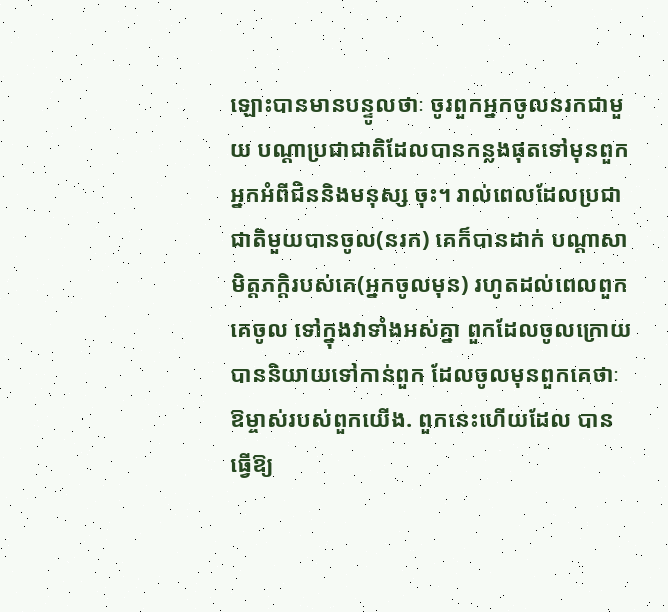ឡោះបានមានបន្ទូលថាៈ ចូរពួកអ្នកចូលនរកជាមួយ បណ្ដាប្រជាជាតិដែលបានកន្លងផុតទៅមុនពួកអ្នកអំពីជិននិងមនុស្ស ចុះ។ រាល់ពេលដែលប្រជាជាតិមួយបានចូល(នរក) គេក៏បានដាក់ បណ្ដាសាមិត្ដភក្ដិរបស់គេ(អ្នកចូលមុន) រហូតដល់ពេលពួកគេចូល ទៅក្នុងវាទាំងអស់គ្នា ពួកដែលចូលក្រោយបាននិយាយទៅកាន់ពួក ដែលចូលមុនពួកគេថាៈ ឱម្ចាស់របស់ពួកយើង. ពួកនេះហើយដែល បានធ្វើឱ្យ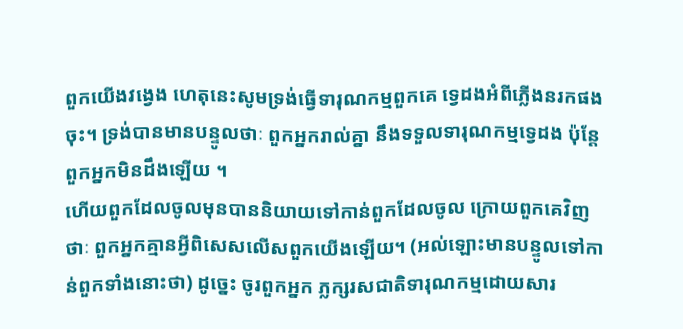ពួកយើងវងេ្វង ហេតុនេះសូមទ្រង់ធ្វើទារុណកម្មពួកគេ ទេ្វដងអំពីភ្លើងនរកផងចុះ។ ទ្រង់បានមានបន្ទូលថាៈ ពួកអ្នករាល់គ្នា នឹងទទួលទារុណកម្មទេ្វដង ប៉ុន្ដែពួកអ្នកមិនដឹងឡើយ ។
ហើយពួកដែលចូលមុនបាននិយាយទៅកាន់ពួកដែលចូល ក្រោយពួកគេវិញថាៈ ពួកអ្នកគ្មានអ្វីពិសេសលើសពួកយើងឡើយ។ (អល់ឡោះមានបន្ទូលទៅកាន់ពួកទាំងនោះថា) ដូចេ្នះ ចូរពួកអ្នក ភ្លក្សរសជាតិទារុណកម្មដោយសារ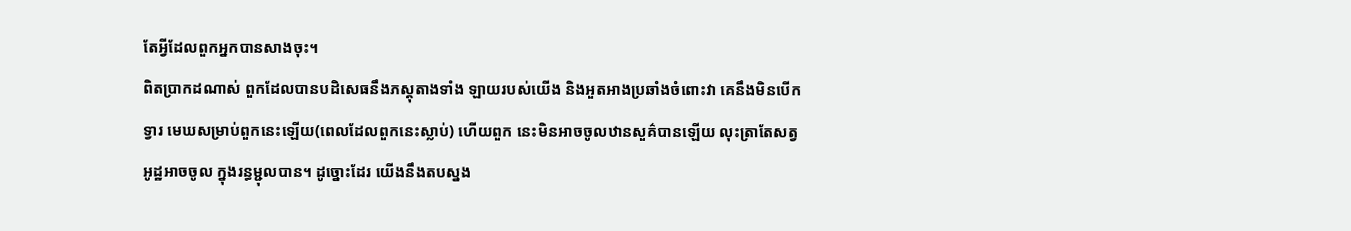តែអ្វីដែលពួកអ្នកបានសាងចុះ។
ពិតប្រាកដណាស់ ពួកដែលបានបដិសេធនឹងភស្ដុតាងទាំង ឡាយរបស់យើង និងអួតអាងប្រឆាំងចំពោះវា គេនឹងមិនបើកទ្វារ មេឃសម្រាប់ពួកនេះឡើយ(ពេលដែលពួកនេះស្លាប់) ហើយពួក នេះមិនអាចចូលឋានសួគ៌បានឡើយ លុះត្រាតែសត្វអូដ្ឋអាចចូល ក្នុងរន្ធម្ជុលបាន។ ដូច្នោះដែរ យើងនឹងតបស្នង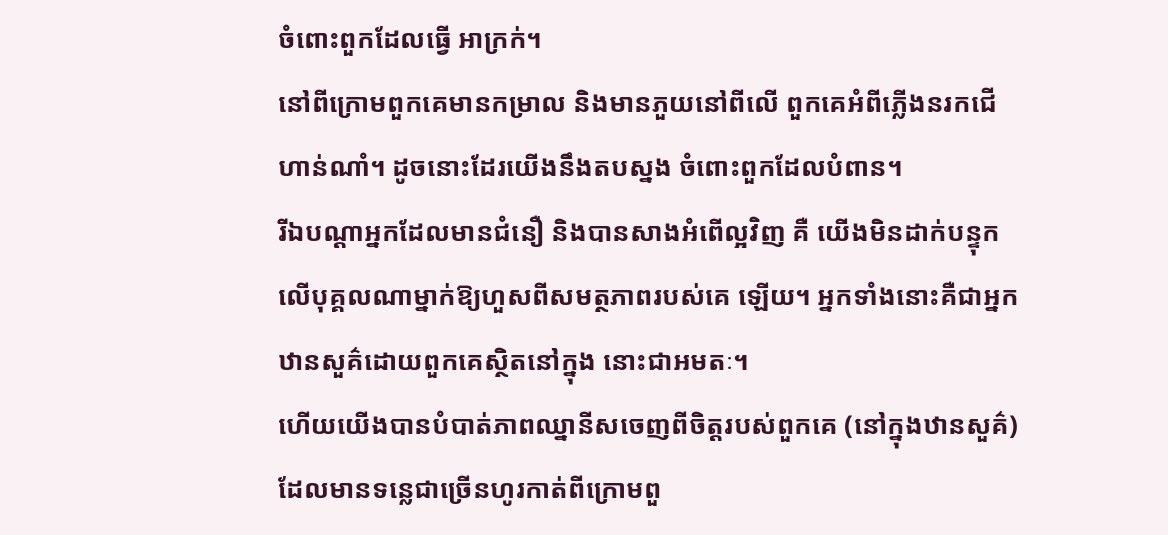ចំពោះពួកដែលធ្វើ អាក្រក់។
នៅពីក្រោមពួកគេមានកម្រាល និងមានភួយនៅពីលើ ពួកគេអំពីភ្លើងនរកជើហាន់ណាំ។ ដូចនោះដែរយើងនឹងតបស្នង ចំពោះពួកដែលបំពាន។
រីឯបណ្ដាអ្នកដែលមានជំនឿ និងបានសាងអំពើល្អវិញ គឺ យើងមិនដាក់បន្ទុកលើបុគ្គលណាម្នាក់ឱ្យហួសពីសមត្ថភាពរបស់គេ ឡើយ។ អ្នកទាំងនោះគឺជាអ្នកឋានសួគ៌ដោយពួកគេស្ថិតនៅក្នុង នោះជាអមតៈ។
ហើយយើងបានបំបាត់ភាពឈ្នានីសចេញពីចិត្ដរបស់ពួកគេ (នៅក្នុងឋានសួគ៌) ដែលមានទនេ្លជាច្រើនហូរកាត់ពីក្រោមពួ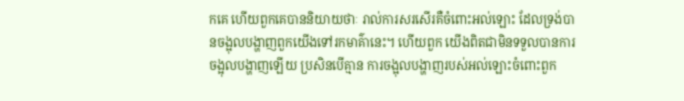កគេ ហើយពួកគេបាននិយាយថាៈ រាល់ការសរសើរគឺចំពោះអល់ឡោះ ដែលទ្រង់បានចង្អុលបង្ហាញពួកយើងទៅរកមាគ៌ានេះ។ ហើយពួក យើងពិតជាមិនទទួលបានការចង្អុលបង្ហាញឡើយ ប្រសិនបើគ្មាន ការចង្អុលបង្ហាញរបស់អល់ឡោះចំពោះពួក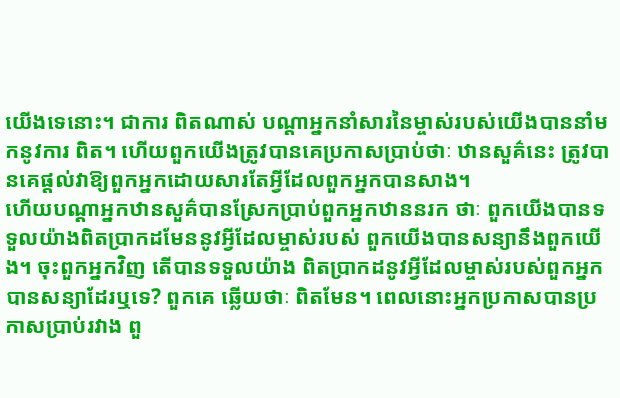យើងទេនោះ។ ជាការ ពិតណាស់ បណ្ដាអ្នកនាំសារនៃម្ចាស់របស់យើងបាននាំមកនូវការ ពិត។ ហើយពួកយើងត្រូវបានគេប្រកាសប្រាប់ថាៈ ឋានសួគ៌នេះ ត្រូវបានគេផ្ដល់វាឱ្យពួកអ្នកដោយសារតែអ្វីដែលពួកអ្នកបានសាង។
ហើយបណ្ដាអ្នកឋានសួគ៌បានស្រែកប្រាប់ពួកអ្នកឋាននរក ថាៈ ពួកយើងបានទទួលយ៉ាងពិតប្រាកដមែននូវអ្វីដែលម្ចាស់របស់ ពួកយើងបានសន្យានឹងពួកយើង។ ចុះពួកអ្នកវិញ តើបានទទួលយ៉ាង ពិតប្រាកដនូវអ្វីដែលម្ចាស់របស់ពួកអ្នកបានសន្យាដែរឬទេ? ពួកគេ ឆ្លើយថាៈ ពិតមែន។ ពេលនោះអ្នកប្រកាសបានប្រកាសប្រាប់រវាង ពួ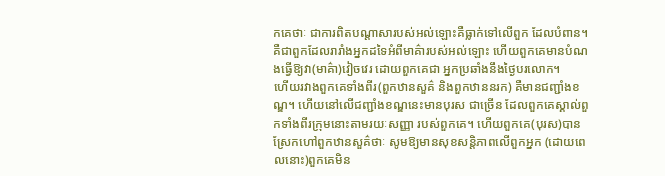កគេថាៈ ជាការពិតបណ្ដាសារបស់អល់ឡោះគឺធ្លាក់ទៅលើពួក ដែលបំពាន។
គឺជាពួកដែលរារាំងអ្នកដទៃអំពីមាគ៌ារបស់អល់ឡោះ ហើយពួកគេមានបំណងធ្វើឱ្យវា(មាគ៌ា)វៀចវេរ ដោយពួកគេជា អ្នកប្រឆាំងនឹងថ្ងៃបរលោក។
ហើយរវាងពួកគេទាំងពីរ(ពួកឋានសួគ៌ និងពួកឋាននរក) គឺមានជញ្ជាំងខណ្ឌ។ ហើយនៅលើជញ្ជាំងខណ្ឌនេះមានបុរស ជាច្រើន ដែលពួកគេស្គាល់ពួកទាំងពីរក្រុមនោះតាមរយៈសញ្ញា របស់ពួកគេ។ ហើយពួកគេ(បុរស)បានស្រែកហៅពួកឋានសួគ៌ថាៈ សូមឱ្យមានសុខសន្ដិភាពលើពួកអ្នក (ដោយពេលនោះ)ពួកគេមិន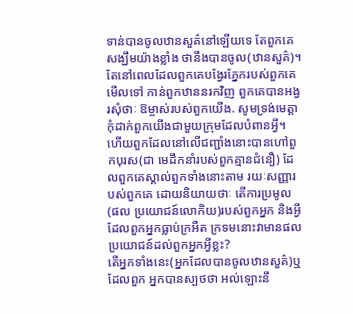ទាន់បានចូលឋានសួគ៌នៅឡើយទេ តែពួកគេសង្ឃឹមយ៉ាងខ្លាំង ថានឹងបានចូល(ឋានសួគ៌)។
តែនៅពេលដែលពួកគេបង្វែរភ្នែករបស់ពួកគេមើលទៅ កាន់ពួកឋាននរកវិញ ពួកគេបានអង្វរសុំថាៈ ឱម្ចាស់របស់ពួកយើង. សូមទ្រង់មេត្ដាកុំដាក់ពួកយើងជាមួយក្រុមដែលបំពានអ្វី។
ហើយពួកដែលនៅលើជញ្ជាំងនោះបានហៅពួកបុរស(ជា មេដឹកនាំរបស់ពួកគ្មានជំនឿ) ដែលពួកគេស្គាល់ពួកទាំងនោះតាម រយៈសញ្ញារបស់ពួកគេ ដោយនិយាយថាៈ តើការប្រមូល(ផល ប្រយោជន៍លោកិយ)របស់ពួកអ្នក និងអ្វីដែលពួកអ្នកធ្លាប់ក្រអឺត ក្រទមនោះវាមានផលប្រយោជន៍ដល់ពួកអ្នកអ្វីខ្លះ?
តើអ្នកទាំងនេះ(អ្នកដែលបានចូលឋានសួគ៌)ឬដែលពួក អ្នកបានស្បថថា អល់ឡោះនឹ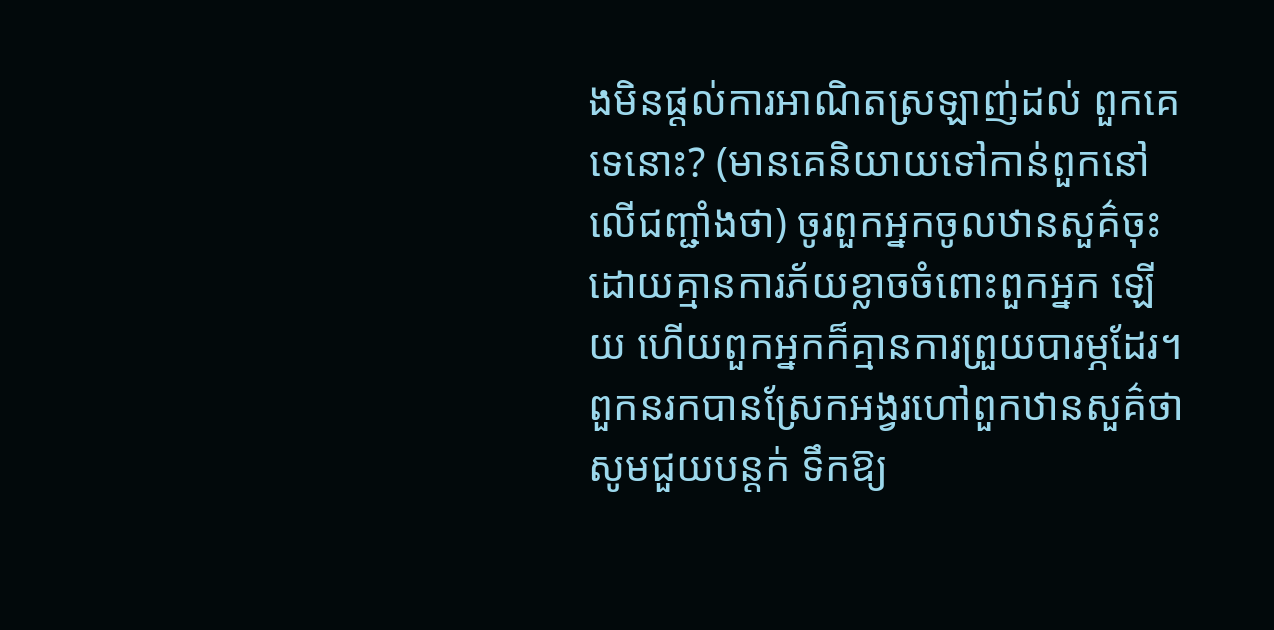ងមិនផ្ដល់ការអាណិតស្រឡាញ់ដល់ ពួកគេទេនោះ? (មានគេនិយាយទៅកាន់ពួកនៅលើជញ្ជាំងថា) ចូរពួកអ្នកចូលឋានសួគ៌ចុះ ដោយគ្មានការភ័យខ្លាចចំពោះពួកអ្នក ឡើយ ហើយពួកអ្នកក៏គ្មានការព្រួយបារម្ភដែរ។
ពួកនរកបានស្រែកអង្វរហៅពួកឋានសួគ៌ថា សូមជួយបន្ដក់ ទឹកឱ្យ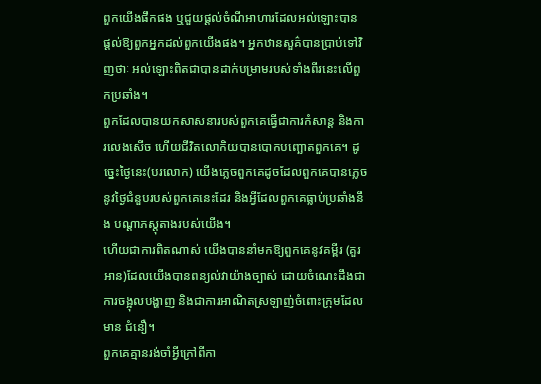ពួកយើងផឹកផង ឬជួយផ្ដល់ចំណីអាហារដែលអល់ឡោះបាន ផ្ដល់ឱ្យពួកអ្នកដល់ពួកយើងផង។ អ្នកឋានសួគ៌បានប្រាប់ទៅវិញថាៈ អល់ឡោះពិតជាបានដាក់បម្រាមរបស់ទាំងពីរនេះលើពួកប្រឆាំង។
ពួកដែលបានយកសាសនារបស់ពួកគេធ្វើជាការកំសាន្ដ និងការលេងសើច ហើយជីវិតលោកិយបានបោកបញ្ឆោតពួកគេ។ ដូចេ្នះថ្ងៃនេះ(បរលោក) យើងភេ្លចពួកគេដូចដែលពួកគេបានភេ្លច នូវថ្ងៃជំនួបរបស់ពួកគេនេះដែរ និងអ្វីដែលពួកគេធ្លាប់ប្រឆាំងនឹង បណ្ដាភស្ដុតាងរបស់យើង។
ហើយជាការពិតណាស់ យើងបាននាំមកឱ្យពួកគេនូវគម្ពីរ (គួរអាន)ដែលយើងបានពន្យល់វាយ៉ាងច្បាស់ ដោយចំណេះដឹងជា ការចង្អុលបង្ហាញ និងជាការអាណិតស្រឡាញ់ចំពោះក្រុមដែលមាន ជំនឿ។
ពួកគេគ្មានរង់ចាំអ្វីក្រៅពីកា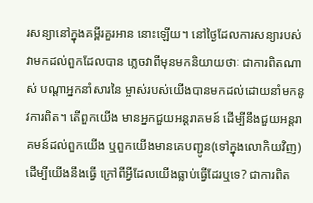រសន្យានៅក្នុងគម្ពីរគួរអាន នោះឡើយ។ នៅថ្ងៃដែលការសន្យារបស់វាមកដល់ពួកដែលបាន ភេ្លចវាពីមុនមកនិយាយថាៈ ជាការពិតណាស់ បណ្ដាអ្នកនាំសារនៃ ម្ចាស់របស់យើងបានមកដល់ដោយនាំមកនូវការពិត។ តើពួកយើង មានអ្នកជួយអន្ដរាគមន៍ ដើម្បីនឹងជួយអន្ដរាគមន៍ដល់ពួកយើង ឬពួកយើងមានគេបញ្ជូន(ទៅក្នុងលោកិយវិញ) ដើម្បីយើងនឹងធ្វើ ក្រៅពីអ្វីដែលយើងធ្លាប់ធ្វើដែរឬទេ? ជាការពិត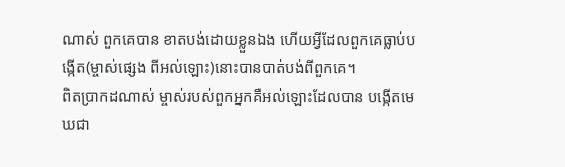ណាស់ ពួកគេបាន ខាតបង់ដោយខ្លួនឯង ហើយអ្វីដែលពួកគេធ្លាប់បង្កើត(ម្ចាស់ផេ្សង ពីអល់ឡោះ)នោះបានបាត់បង់ពីពួកគេ។
ពិតប្រាកដណាស់ ម្ចាស់របស់ពួកអ្នកគឺអល់ឡោះដែលបាន បង្កើតមេឃជា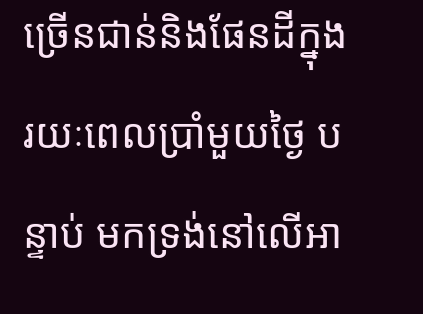ច្រើនជាន់និងផែនដីក្នុងរយៈពេលប្រាំមួយថ្ងៃ បន្ទាប់ មកទ្រង់នៅលើអា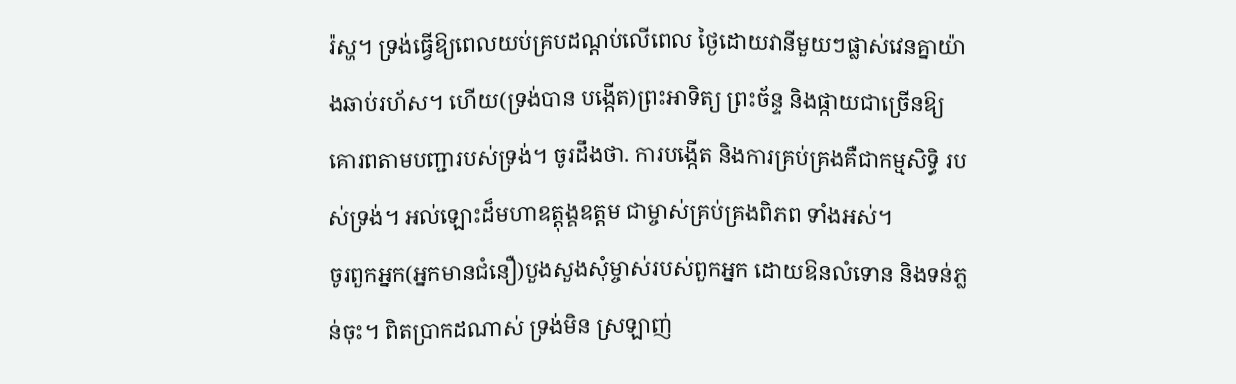រ៉ស្ហ។ ទ្រង់ធ្វើឱ្យពេលយប់គ្របដណ្ដប់លើពេល ថ្ងៃដោយវានីមួយៗផ្លាស់វេនគ្នាយ៉ាងឆាប់រហ័ស។ ហើយ(ទ្រង់បាន បង្កើត)ព្រះអាទិត្យ ព្រះច័ន្ទ និងផ្កាយជាច្រើនឱ្យគោរពតាមបញ្ជារបស់ទ្រង់។ ចូរដឹងថា. ការបង្កើត និងការគ្រប់គ្រងគឺជាកម្មសិទ្ធិ របស់ទ្រង់។ អល់ឡោះដ៏មហាឧត្ដុង្គឧត្ដម ជាម្ចាស់គ្រប់គ្រងពិភព ទាំងអស់។
ចូរពួកអ្នក(អ្នកមានជំនឿ)បួងសួងសុំម្ចាស់របស់ពួកអ្នក ដោយឱនលំទោន និងទន់ភ្លន់ចុះ។ ពិតប្រាកដណាស់ ទ្រង់មិន ស្រឡាញ់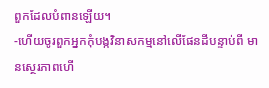ពួកដែលបំពានឡើយ។
-ហើយចូរពួកអ្នកកុំបង្កវិនាសកម្មនៅលើផែនដីបន្ទាប់ពី មានសេ្ថរភាពហើ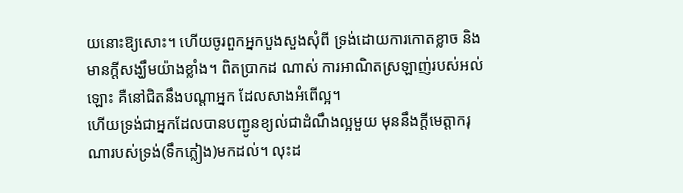យនោះឱ្យសោះ។ ហើយចូរពួកអ្នកបួងសួងសុំពី ទ្រង់ដោយការកោតខ្លាច និងមានក្ដីសង្ឃឹមយ៉ាងខ្លាំង។ ពិតប្រាកដ ណាស់ ការអាណិតស្រឡាញ់របស់អល់ឡោះ គឺនៅជិតនឹងបណ្ដាអ្នក ដែលសាងអំពើល្អ។
ហើយទ្រង់ជាអ្នកដែលបានបញ្ជូនខ្យល់ជាដំណឹងល្អមួយ មុននឹងក្ដីមេត្ដាករុណារបស់ទ្រង់(ទឹកភ្លៀង)មកដល់។ លុះដ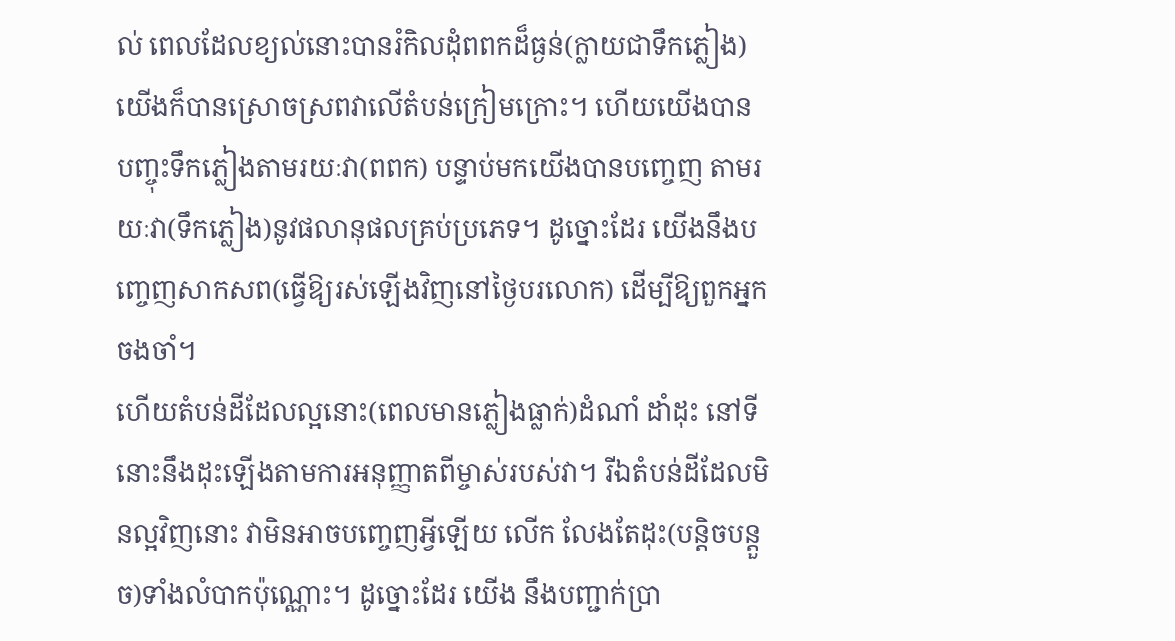ល់ ពេលដែលខ្យល់នោះបានរំកិលដុំពពកដ៏ធ្ងន់(ក្លាយជាទឹកភ្លៀង) យើងក៏បានស្រោចស្រពវាលើតំបន់ក្រៀមក្រោះ។ ហើយយើងបាន បញ្ចុះទឹកភ្លៀងតាមរយៈវា(ពពក) បន្ទាប់មកយើងបានបពោ្ចញ តាមរយៈវា(ទឹកភ្លៀង)នូវផលានុផលគ្រប់ប្រភេទ។ ដូច្នោះដែរ យើងនឹងបពោ្ចញសាកសព(ធ្វើឱ្យរស់ឡើងវិញនៅថ្ងៃបរលោក) ដើម្បីឱ្យពួកអ្នកចងចាំ។
ហើយតំបន់ដីដែលល្អនោះ(ពេលមានភ្លៀងធ្លាក់)ដំណាំ ដាំដុះ នៅទីនោះនឹងដុះឡើងតាមការអនុញ្ញាតពីម្ចាស់របស់វា។ រីឯតំបន់ដីដែលមិនល្អវិញនោះ វាមិនអាចបពោ្ចញអ្វីឡើយ លើក លែងតែដុះ(បន្ដិចបន្ដួច)ទាំងលំបាកប៉ុណ្ណោះ។ ដូច្នោះដែរ យើង នឹងបញ្ជាក់ប្រា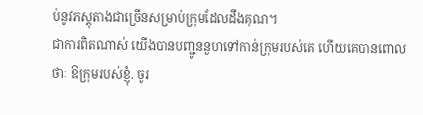ប់នូវភស្ដុតាងជាច្រើនសម្រាប់ក្រុមដែលដឹងគុណ។
ជាការពិតណាស់ យើងបានបញ្ជូននួហទៅកាន់ក្រុមរបស់គេ ហើយគេបានពោលថាៈ ឱក្រុមរបស់ខ្ញុំ. ចូរ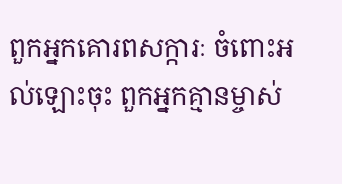ពួកអ្នកគោរពសក្ការៈ ចំពោះអល់ឡោះចុះ ពួកអ្នកគ្មានម្ចាស់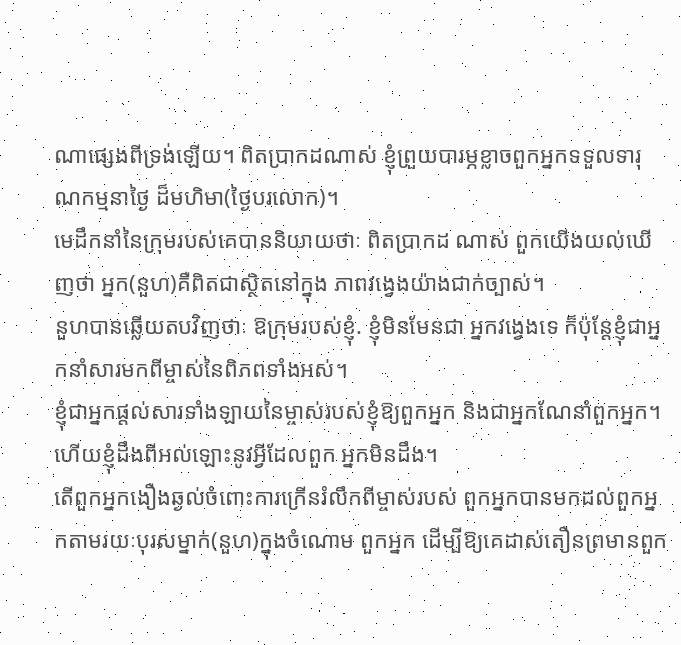ណាផេ្សងពីទ្រង់ឡើយ។ ពិតប្រាកដណាស់ ខ្ញុំព្រួយបារម្ភខ្លាចពួកអ្នកទទួលទារុណកម្មនាថ្ងៃ ដ៏មហិមា(ថ្ងៃបរលោក)។
មេដឹកនាំនៃក្រុមរបស់គេបាននិយាយថាៈ ពិតប្រាកដ ណាស់ ពួកយើងយល់ឃើញថា អ្នក(នួហ)គឺពិតជាស្ថិតនៅក្នុង ភាពវងេ្វងយ៉ាងជាក់ច្បាស់។
នួហបានឆ្លើយតបវិញថាៈ ឱក្រុមរបស់ខ្ញុំ. ខ្ញុំមិនមែនជា អ្នកវងេ្វងទេ ក៏ប៉ុន្ដែខ្ញុំជាអ្នកនាំសារមកពីម្ចាស់នៃពិភពទាំងអស់។
ខ្ញុំជាអ្នកផ្ដល់សារទាំងឡាយនៃម្ចាស់របស់ខ្ញុំឱ្យពួកអ្នក និងជាអ្នកណែនាំពួកអ្នក។ ហើយខ្ញុំដឹងពីអល់ឡោះនូវអ្វីដែលពួក អ្នកមិនដឹង។
តើពួកអ្នកងឿងឆ្ងល់ចំពោះការក្រើនរំលឹកពីម្ចាស់របស់ ពួកអ្នកបានមកដល់ពួកអ្នកតាមរយៈបុរសម្នាក់(នួហ)ក្នុងចំណោម ពួកអ្នក ដើម្បីឱ្យគេដាស់តឿនព្រមានពួក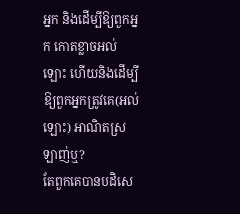អ្នក និងដើម្បីឱ្យពួកអ្នក កោតខ្លាចអល់ឡោះ ហើយនិងដើម្បីឱ្យពួកអ្នកត្រូវគេ(អល់ឡោះ) អាណិតស្រឡាញ់ឬ?
តែពួកគេបានបដិសេ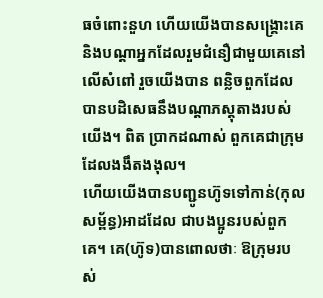ធចំពោះនួហ ហើយយើងបានសង្គ្រោះគេ និងបណ្ដាអ្នកដែលរួមជំនឿជាមួយគេនៅលើសំពៅ រួចយើងបាន ពន្លិចពួកដែលបានបដិសេធនឹងបណ្ដាភស្ដុតាងរបស់យើង។ ពិត ប្រាកដណាស់ ពួកគេជាក្រុមដែលងងឹតងងុល។
ហើយយើងបានបញ្ជូនហ៊ូទទៅកាន់(កុលសម្ព័ន្ធ)អាដដែល ជាបងប្អូនរបស់ពួកគេ។ គេ(ហ៊ូទ)បានពោលថាៈ ឱក្រុមរបស់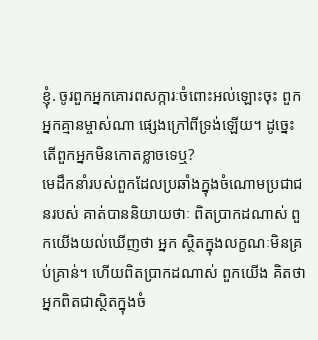ខ្ញុំ. ចូរពួកអ្នកគោរពសក្ការៈចំពោះអល់ឡោះចុះ ពួកអ្នកគ្មានម្ចាស់ណា ផេ្សងក្រៅពីទ្រង់ឡើយ។ ដូចេ្នះ តើពួកអ្នកមិនកោតខ្លាចទេឬ?
មេដឹកនាំរបស់ពួកដែលប្រឆាំងក្នុងចំណោមប្រជាជនរបស់ គាត់បាននិយាយថាៈ ពិតប្រាកដណាស់ ពួកយើងយល់ឃើញថា អ្នក ស្ថិតក្នុងលក្ខណៈមិនគ្រប់គ្រាន់។ ហើយពិតប្រាកដណាស់ ពួកយើង គិតថា អ្នកពិតជាស្ថិតក្នុងចំ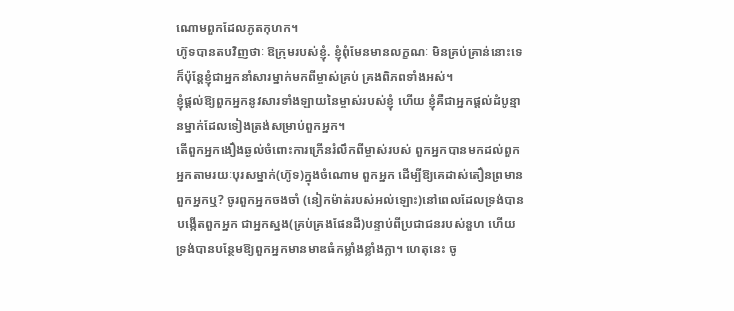ណោមពួកដែលភូតកុហក។
ហ៊ូទបានតបវិញថាៈ ឱក្រុមរបស់ខ្ញុំ. ខ្ញុំពុំមែនមានលក្ខណៈ មិនគ្រប់គ្រាន់នោះទេ ក៏ប៉ុន្ដែខ្ញុំជាអ្នកនាំសារម្នាក់មកពីម្ចាស់គ្រប់ គ្រងពិភពទាំងអស់។
ខ្ញុំផ្ដល់ឱ្យពួកអ្នកនូវសារទាំងឡាយនៃម្ចាស់របស់ខ្ញុំ ហើយ ខ្ញុំគឺជាអ្នកផ្តល់ដំបូន្មានម្នាក់ដែលទៀងត្រង់សម្រាប់ពួកអ្នក។
តើពួកអ្នកងឿងឆ្ងល់ចំពោះការក្រើនរំលឹកពីម្ចាស់របស់ ពួកអ្នកបានមកដល់ពួកអ្នកតាមរយៈបុរសម្នាក់(ហ៊ូទ)ក្នុងចំណោម ពួកអ្នក ដើម្បីឱ្យគេដាស់តឿនព្រមានពួកអ្នកឬ? ចូរពួកអ្នកចងចាំ (នៀកម៉ាត់របស់អល់ឡោះ)នៅពេលដែលទ្រង់បានបង្កើតពួកអ្នក ជាអ្នកស្នង(គ្រប់គ្រងផែនដី)បន្ទាប់ពីប្រជាជនរបស់នួហ ហើយ ទ្រង់បានបន្ថែមឱ្យពួកអ្នកមានមាឌធំកម្លាំងខ្លាំងក្លា។ ហេតុនេះ ចូ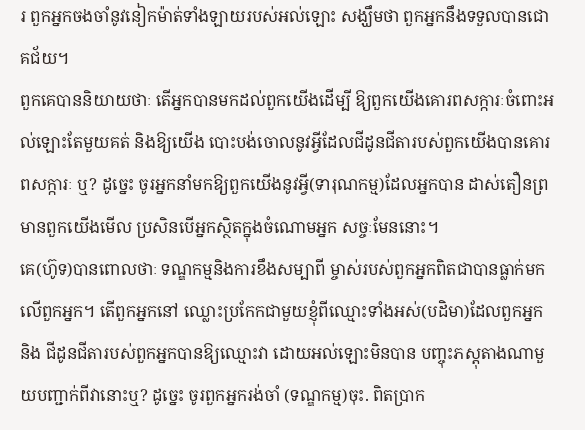រ ពួកអ្នកចងចាំនូវនៀកម៉ាត់ទាំងឡាយរបស់អល់ឡោះ សង្ឃឹមថា ពួកអ្នកនឹងទទួលបានជោគជ័យ។
ពួកគេបាននិយាយថាៈ តើអ្នកបានមកដល់ពួកយើងដើម្បី ឱ្យពួកយើងគោរពសក្ការៈចំពោះអល់ឡោះតែមួយគត់ និងឱ្យយើង បោះបង់ចោលនូវអ្វីដែលជីដូនជីតារបស់ពួកយើងបានគោរពសក្ការៈ ឬ? ដូចេ្នះ ចូរអ្នកនាំមកឱ្យពួកយើងនូវអ្វី(ទារុណកម្ម)ដែលអ្នកបាន ដាស់តឿនព្រមានពួកយើងមើល ប្រសិនបើអ្នកស្ថិតក្នុងចំណោមអ្នក សច្ចៈមែននោះ។
គេ(ហ៊ូទ)បានពោលថាៈ ទណ្ឌកម្មនិងការខឹងសម្បាពី ម្ចាស់របស់ពួកអ្នកពិតជាបានធ្លាក់មកលើពួកអ្នក។ តើពួកអ្នកនៅ ឈ្លោះប្រកែកជាមួយខ្ញុំពីឈ្មោះទាំងអស់(បដិមា)ដែលពួកអ្នក និង ជីដូនជីតារបស់ពួកអ្នកបានឱ្យឈ្មោះវា ដោយអល់ឡោះមិនបាន បញ្ចុះភស្ដុតាងណាមួយបញ្ជាក់ពីវានោះឬ? ដូចេ្នះ ចូរពួកអ្នករង់ចាំ (ទណ្ឌកម្ម)ចុះ. ពិតប្រាក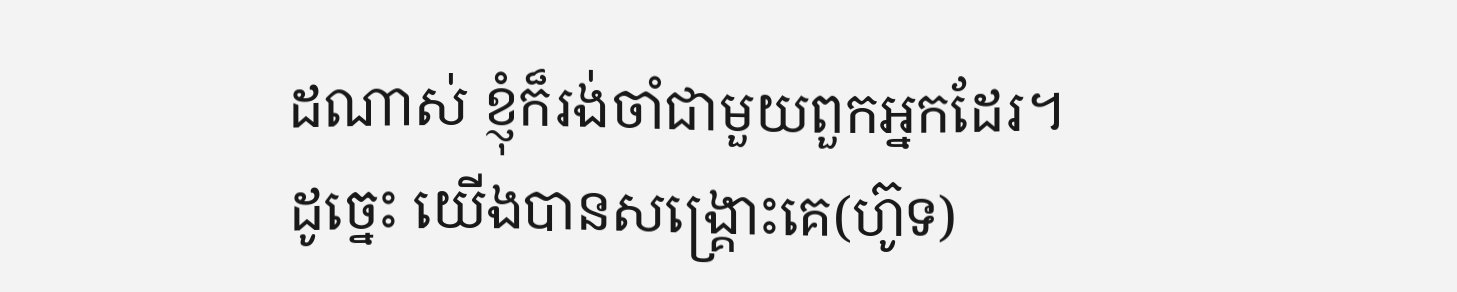ដណាស់ ខ្ញុំក៏រង់ចាំជាមួយពួកអ្នកដែរ។
ដូចេ្នះ យើងបានសង្គ្រោះគេ(ហ៊ូទ)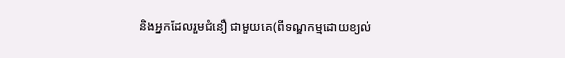និងអ្នកដែលរួមជំនឿ ជាមួយគេ(ពីទណ្ឌកម្មដោយខ្យល់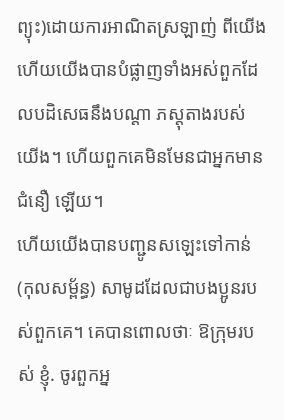ព្យុះ)ដោយការអាណិតស្រឡាញ់ ពីយើង ហើយយើងបានបំផ្លាញទាំងអស់ពួកដែលបដិសេធនឹងបណ្ដា ភស្ដុតាងរបស់យើង។ ហើយពួកគេមិនមែនជាអ្នកមានជំនឿ ឡើយ។
ហើយយើងបានបញ្ជូនសឡេះទៅកាន់(កុលសម្ព័ន្ធ) សាមូដដែលជាបងប្អូនរបស់ពួកគេ។ គេបានពោលថាៈ ឱក្រុមរបស់ ខ្ញុំ. ចូរពួកអ្ន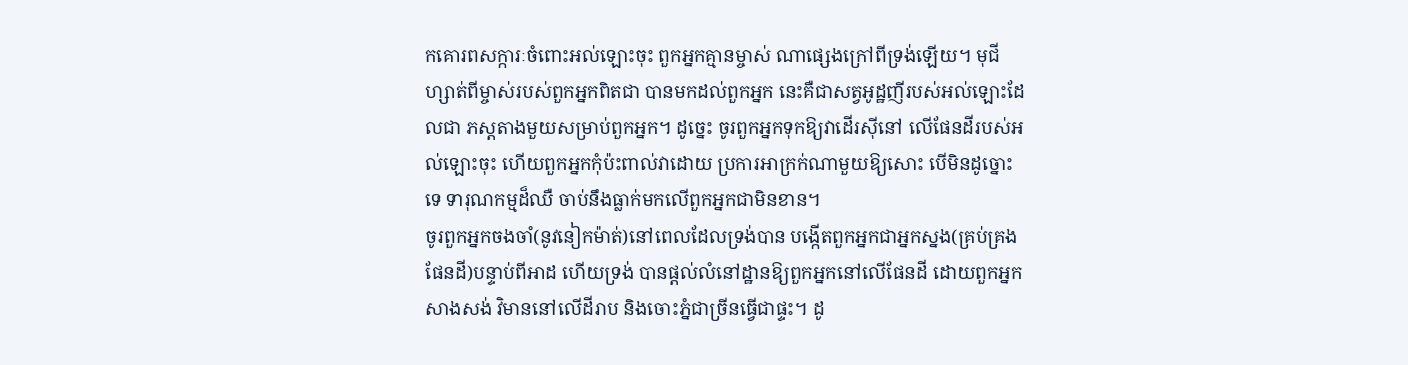កគោរពសក្ការៈចំពោះអល់ឡោះចុះ ពួកអ្នកគ្មានម្ចាស់ ណាផេ្សងក្រៅពីទ្រង់ឡើយ។ មុជីហ្សាត់ពីម្ចាស់របស់ពួកអ្នកពិតជា បានមកដល់ពួកអ្នក នេះគឺជាសត្វអូដ្ឋញីរបស់អល់ឡោះដែលជា ភស្តតាងមួយសម្រាប់ពួកអ្នក។ ដូចេ្នះ ចូរពួកអ្នកទុកឱ្យវាដើរស៊ីនៅ លើផែនដីរបស់អល់ឡោះចុះ ហើយពួកអ្នកកុំប៉ះពាល់វាដោយ ប្រការអាក្រក់ណាមួយឱ្យសោះ បើមិនដូច្នោះទេ ទារុណកម្មដ៏ឈឺ ចាប់នឹងធ្លាក់មកលើពួកអ្នកជាមិនខាន។
ចូរពួកអ្នកចងចាំ(នូវនៀកម៉ាត់)នៅពេលដែលទ្រង់បាន បង្កើតពួកអ្នកជាអ្នកស្នង(គ្រប់គ្រងផែនដី)បន្ទាប់ពីអាដ ហើយទ្រង់ បានផ្តល់លំនៅដ្ឋានឱ្យពួកអ្នកនៅលើផែនដី ដោយពួកអ្នកសាងសង់ វិមាននៅលើដីរាប និងចោះភ្នំជាច្រីនធ្វើជាផ្ទះ។ ដូ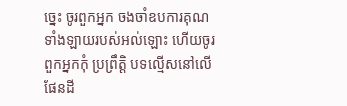ចេ្នះ ចូរពួកអ្នក ចងចាំឧបការគុណទាំងឡាយរបស់អល់ឡោះ ហើយចូរពួកអ្នកកុំ ប្រព្រឹត្តិ បទល្មើសនៅលើផែនដី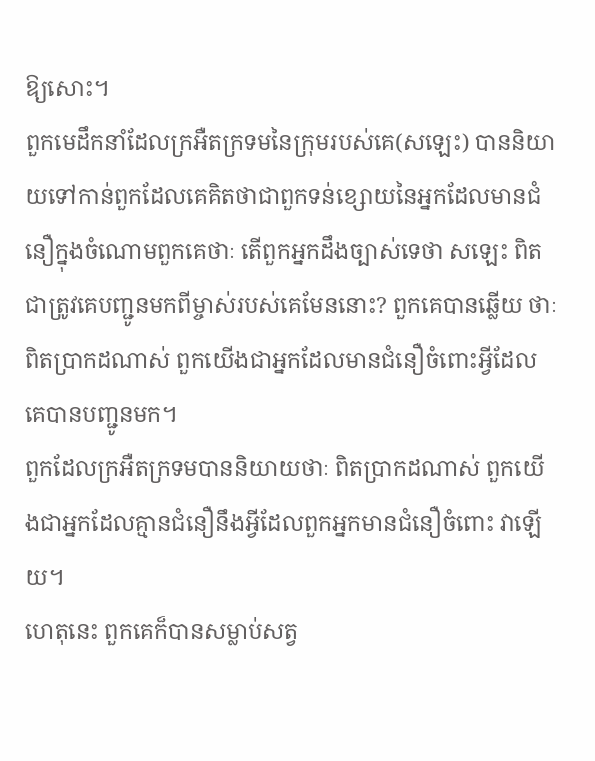ឱ្យសោះ។
ពួកមេដឹកនាំដែលក្រអឺតក្រទមនៃក្រុមរបស់គេ(សឡេះ) បាននិយាយទៅកាន់ពួកដែលគេគិតថាជាពួកទន់ខ្សោយនៃអ្នកដែលមានជំនឿក្នុងចំណោមពួកគេថាៈ តើពួកអ្នកដឹងច្បាស់ទេថា សឡេះ ពិតជាត្រូវគេបញ្ជូនមកពីម្ចាស់របស់គេមែននោះ? ពួកគេបានឆ្លើយ ថាៈ ពិតប្រាកដណាស់ ពួកយើងជាអ្នកដែលមានជំនឿចំពោះអ្វីដែល គេបានបញ្ជូនមក។
ពួកដែលក្រអឺតក្រទមបាននិយាយថាៈ ពិតប្រាកដណាស់ ពួកយើងជាអ្នកដែលគ្មានជំនឿនឹងអ្វីដែលពួកអ្នកមានជំនឿចំពោះ វាឡើយ។
ហេតុនេះ ពួកគេក៏បានសម្លាប់សត្វ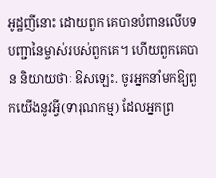អូដ្ឋញីនោះ ដោយពួក គេបានបំពានលើបទបញ្ជានៃម្ចាស់របស់ពួកគេ។ ហើយពួកគេបាន និយាយថាៈ ឱសឡេះ. ចូរអ្នកនាំមកឱ្យពួកយើងនូវអ្វី(ទារុណកម្ម) ដែលអ្នកព្រ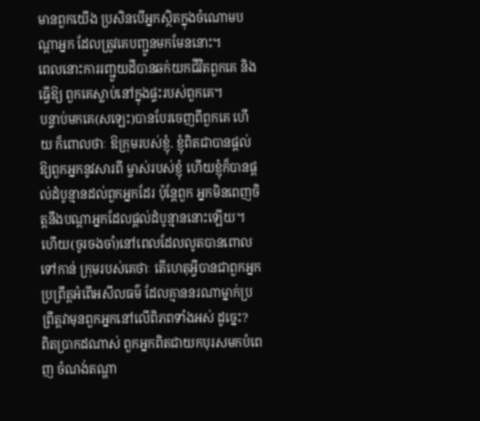មានពួកយើង ប្រសិនបើអ្នកស្ថិតក្នុងចំណោមបណ្តាអ្នក ដែលត្រូវគេបញ្ជូនមកមែននោះ។
ពេលនោះការរញ្ជួយដីបានឆក់យកជីវិតពួកគេ និងធ្វើឱ្យ ពួកគេស្លាប់នៅក្នុងផ្ទះរបស់ពួកគេ។
បន្ទាប់មកគេ(សឡេះ)បានបែរចេញពីពួកគេ ហើយ ក៏ពោលថាៈ ឱក្រុមរបស់ខ្ញុំ. ខ្ញុំពិតជាបានផ្ដល់ឱ្យពួកអ្នកនូវសារពី ម្ចាស់របស់ខ្ញុំ ហើយខ្ញុំក៏បានផ្ដល់ដំបូន្មានដល់ពួកអ្នកដែរ ប៉ុន្ដែពួក អ្នកមិនពេញចិត្ដនឹងបណ្ដាអ្នកដែលផ្ដល់ដំបូន្មាននោះឡើយ។
ហើយ(ចូរចងចាំ)នៅពេលដែលលូតបានពោលទៅកាន់ ក្រុមរបស់គេថាៈ តើហេតុអ្វីបានជាពួកអ្នកប្រព្រឹត្ដអំពើអសីលធម៌ ដែលគ្មាននរណាម្នាក់ប្រព្រឹត្ដវាមុនពួកអ្នកនៅលើពិភពទាំងអស់ ដូចេ្នះ?
ពិតប្រាកដណាស់ ពួកអ្នកពិតជាយកបុរសមកបំពេញ ចំណង់តណ្ហា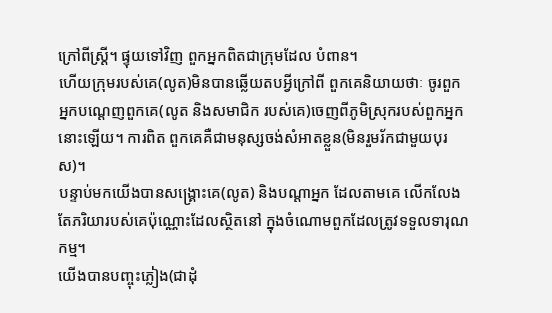ក្រៅពីស្ដ្រី។ ផ្ទុយទៅវិញ ពួកអ្នកពិតជាក្រុមដែល បំពាន។
ហើយក្រុមរបស់គេ(លូត)មិនបានឆ្លើយតបអ្វីក្រៅពី ពួកគេនិយាយថាៈ ចូរពួកអ្នកបណេ្ដញពួកគេ(លូត និងសមាជិក របស់គេ)ចេញពីភូមិស្រុករបស់ពួកអ្នកនោះឡើយ។ ការពិត ពួកគេគឺជាមនុស្សចង់សំអាតខ្លួន(មិនរួមរ័កជាមួយបុរស)។
បន្ទាប់មកយើងបានសង្គ្រោះគេ(លូត) និងបណ្ដាអ្នក ដែលតាមគេ លើកលែងតែភរិយារបស់គេប៉ុណ្ណោះដែលស្ថិតនៅ ក្នុងចំណោមពួកដែលត្រូវទទួលទារុណកម្ម។
យើងបានបញ្ចុះភ្លៀង(ជាដុំ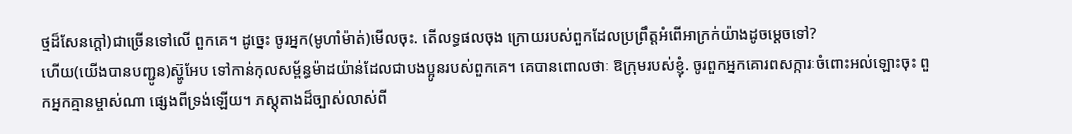ថ្មដ៏សែនក្ដៅ)ជាច្រើនទៅលើ ពួកគេ។ ដូចេ្នះ ចូរអ្នក(មូហាំម៉ាត់)មើលចុះ. តើលទ្ធផលចុង ក្រោយរបស់ពួកដែលប្រព្រឹត្ដអំពើអាក្រក់យ៉ាងដូចមេ្ដចទៅ?
ហើយ(យើងបានបញ្ជូន)ស្ហ៊ូអែប ទៅកាន់កុលសម្ព័ន្ធម៉ាដយ៉ាន់ដែលជាបងប្អូនរបស់ពួកគេ។ គេបានពោលថាៈ ឱក្រុមរបស់ខ្ញុំ. ចូរពួកអ្នកគោរពសក្ការៈចំពោះអល់ឡោះចុះ ពួកអ្នកគ្មានម្ចាស់ណា ផេ្សងពីទ្រង់ឡើយ។ ភស្ដុតាងដ៏ច្បាស់លាស់ពី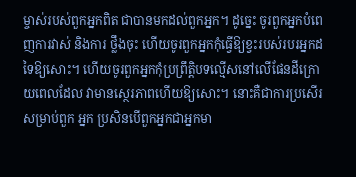ម្ចាស់របស់ពួកអ្នកពិត ជាបានមកដល់ពួកអ្នក។ ដូចេ្នះ ចូរពួកអ្នកបំពេញការវាស់ និងការ ថ្លឹងចុះ ហើយចូរពួកអ្នកកុំធ្វើឱ្យខ្វះរបស់របរអ្នកដទៃឱ្យសោះ។ ហើយចូរពួកអ្នកកុំប្រព្រឹត្តិបទល្មើសនៅលើផែនដីក្រោយពេលដែល វាមានសេ្ថរភាពហើយឱ្យសោះ។ នោះគឺជាការប្រសើរសម្រាប់ពួក អ្នក ប្រសិនបើពួកអ្នកជាអ្នកមា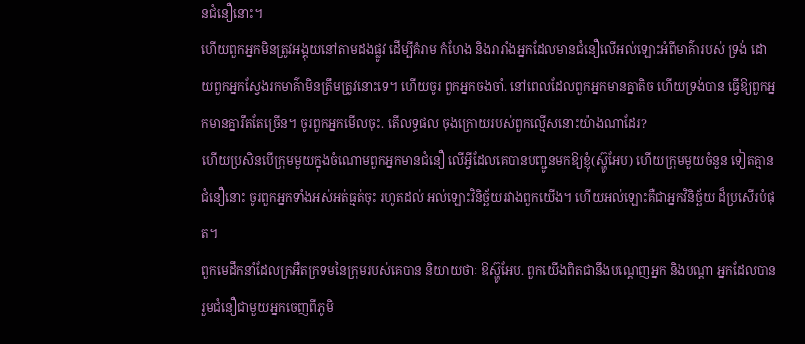នជំនឿនោះ។
ហើយពួកអ្នកមិនត្រូវអង្គុយនៅតាមដងផ្លូវ ដើម្បីគំរាម កំហែង និងរារាំងអ្នកដែលមានជំនឿលើអល់ឡោះអំពីមាគ៌ារបស់ ទ្រង់ ដោយពួកអ្នកស្វែងរកមាគ៌ាមិនត្រឹមត្រូវនោះទេ។ ហើយចូរ ពួកអ្នកចងចាំ. នៅពេលដែលពួកអ្នកមានគ្នាតិច ហើយទ្រង់បាន ធ្វើឱ្យពួកអ្នកមានគ្នារឹតតែច្រើន។ ចូរពួកអ្នកមើលចុះ. តើលទ្ធផល ចុងក្រោយរបស់ពួកល្មើសនោះយ៉ាងណាដែរ?
ហើយប្រសិនបើក្រុមមួយក្នុងចំណោមពួកអ្នកមានជំនឿ លើអ្វីដែលគេបានបញ្ជូនមកឱ្យខ្ញុំ(ស៊្ហូអែប) ហើយក្រុមមួយចំនួន ទៀតគ្មានជំនឿនោះ ចូរពួកអ្នកទាំងអស់អត់ធ្មត់ចុះ រហូតដល់ អល់ឡោះវិនិច្ឆ័យរវាងពួកយើង។ ហើយអល់ឡោះគឺជាអ្នកវិនិច្ឆ័យ ដ៏ប្រសើរបំផុត។
ពួកមេដឹកនាំដែលក្រអឺតក្រទមនៃក្រុមរបស់គេបាន និយាយថាៈ ឱស្ហ៊ូអែប. ពួកយើងពិតជានឹងបណ្តេញអ្នក និងបណ្ដា អ្នកដែលបានរួមជំនឿជាមួយអ្នកចេញពីភូមិ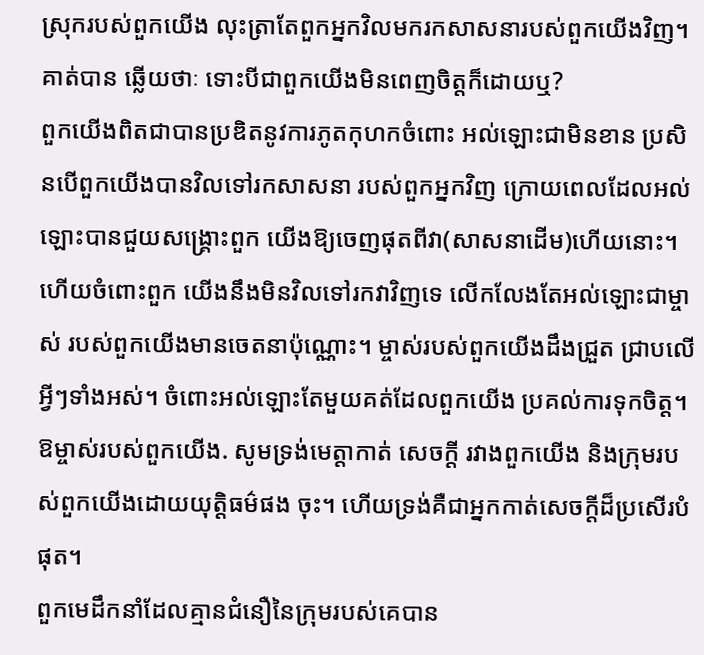ស្រុករបស់ពួកយើង លុះត្រាតែពួកអ្នកវិលមករកសាសនារបស់ពួកយើងវិញ។ គាត់បាន ឆ្លើយថាៈ ទោះបីជាពួកយើងមិនពេញចិត្តក៏ដោយឬ?
ពួកយើងពិតជាបានប្រឌិតនូវការភូតកុហកចំពោះ អល់ឡោះជាមិនខាន ប្រសិនបើពួកយើងបានវិលទៅរកសាសនា របស់ពួកអ្នកវិញ ក្រោយពេលដែលអល់ឡោះបានជួយសង្គ្រោះពួក យើងឱ្យចេញផុតពីវា(សាសនាដើម)ហើយនោះ។ ហើយចំពោះពួក យើងនឹងមិនវិលទៅរកវាវិញទេ លើកលែងតែអល់ឡោះជាម្ចាស់ របស់ពួកយើងមានចេតនាប៉ុណ្ណោះ។ ម្ចាស់របស់ពួកយើងដឹងជ្រួត ជ្រាបលើអ្វីៗទាំងអស់។ ចំពោះអល់ឡោះតែមួយគត់ដែលពួកយើង ប្រគល់ការទុកចិត្ដ។ ឱម្ចាស់របស់ពួកយើង. សូមទ្រង់មេត្ដាកាត់ សេចក្តី រវាងពួកយើង និងក្រុមរបស់ពួកយើងដោយយុត្ដិធម៌ផង ចុះ។ ហើយទ្រង់គឺជាអ្នកកាត់សេចក្ដីដ៏ប្រសើរបំផុត។
ពួកមេដឹកនាំដែលគ្មានជំនឿនៃក្រុមរបស់គេបាន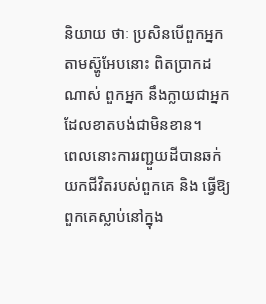និយាយ ថាៈ ប្រសិនបើពួកអ្នកតាមស្ហ៊ូអែបនោះ ពិតប្រាកដណាស់ ពួកអ្នក នឹងក្លាយជាអ្នកដែលខាតបង់ជាមិនខាន។
ពេលនោះការរញ្ជួយដីបានឆក់យកជីវិតរបស់ពួកគេ និង ធ្វើឱ្យពួកគេស្លាប់នៅក្នុង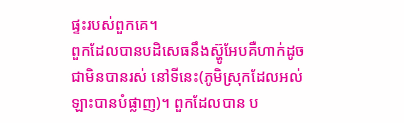ផ្ទះរបស់ពួកគេ។
ពួកដែលបានបដិសេធនឹងស្ហ៊ូអែបគឺហាក់ដូចជាមិនបានរស់ នៅទីនេះ(ភូមិស្រុកដែលអល់ឡាះបានបំផ្លាញ)។ ពួកដែលបាន ប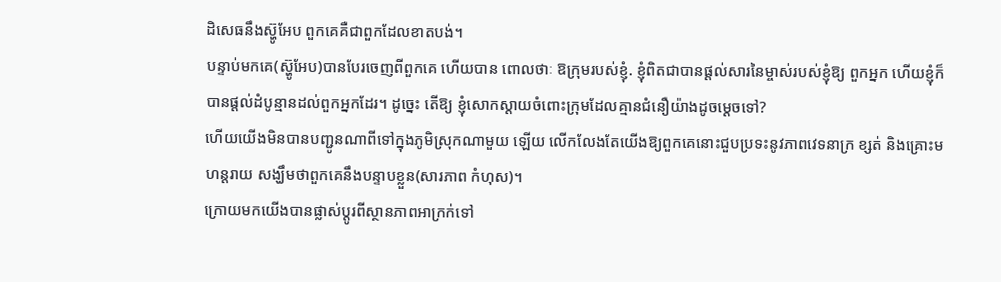ដិសេធនឹងស្ហ៊ូអែប ពួកគេគឺជាពួកដែលខាតបង់។
បន្ទាប់មកគេ(ស្ហ៊ូអែប)បានបែរចេញពីពួកគេ ហើយបាន ពោលថាៈ ឱក្រុមរបស់ខ្ញុំ. ខ្ញុំពិតជាបានផ្ដល់សារនៃម្ចាស់របស់ខ្ញុំឱ្យ ពួកអ្នក ហើយខ្ញុំក៏បានផ្ដល់ដំបូន្មានដល់ពួកអ្នកដែរ។ ដូចេ្នះ តើឱ្យ ខ្ញុំសោកស្ដាយចំពោះក្រុមដែលគ្មានជំនឿយ៉ាងដូចមេ្ដចទៅ?
ហើយយើងមិនបានបញ្ជូនណាពីទៅក្នុងភូមិស្រុកណាមួយ ឡើយ លើកលែងតែយើងឱ្យពួកគេនោះជួបប្រទះនូវភាពវេទនាក្រ ខ្សត់ និងគ្រោះមហន្ដរាយ សង្ឃឹមថាពួកគេនឹងបន្ទាបខ្លួន(សារភាព កំហុស)។
ក្រោយមកយើងបានផ្លាស់ប្តូរពីស្ថានភាពអាក្រក់ទៅ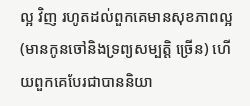ល្អ វិញ រហូតដល់ពួកគេមានសុខភាពល្អ(មានកូនចៅនិងទ្រព្យសម្បត្តិ ច្រើន) ហើយពួកគេបែរជាបាននិយា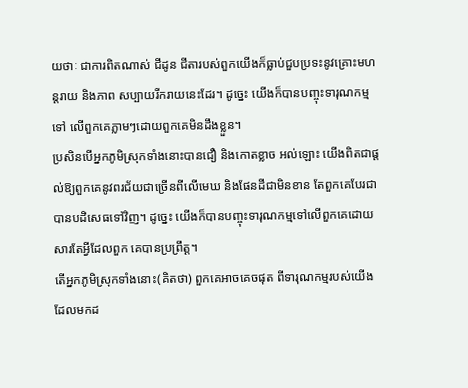យថាៈ ជាការពិតណាស់ ជីដូន ជីតារបស់ពួកយើងក៏ធ្លាប់ជួបប្រទះនូវគ្រោះមហន្ដរាយ និងភាព សប្បាយរីករាយនេះដែរ។ ដូចេ្នះ យើងក៏បានបញ្ចុះទារុណកម្មទៅ លើពួកគេភ្លាមៗដោយពួកគេមិនដឹងខ្លួន។
ប្រសិនបើអ្នកភូមិស្រុកទាំងនោះបានជឿ និងកោតខ្លាច អល់ឡោះ យើងពិតជាផ្ដល់ឱ្យពួកគេនូវពរជ័យជាច្រើនពីលើមេឃ និងផែនដីជាមិនខាន តែពួកគេបែរជាបានបដិសេធទៅវិញ។ ដូចេ្នះ យើងក៏បានបញ្ចុះទារុណកម្មទៅលើពួកគេដោយសារតែអ្វីដែលពួក គេបានប្រព្រឹត្ដ។
តើអ្នកភូមិស្រុកទាំងនោះ(គិតថា) ពួកគេអាចគេចផុត ពីទារុណកម្មរបស់យើងដែលមកដ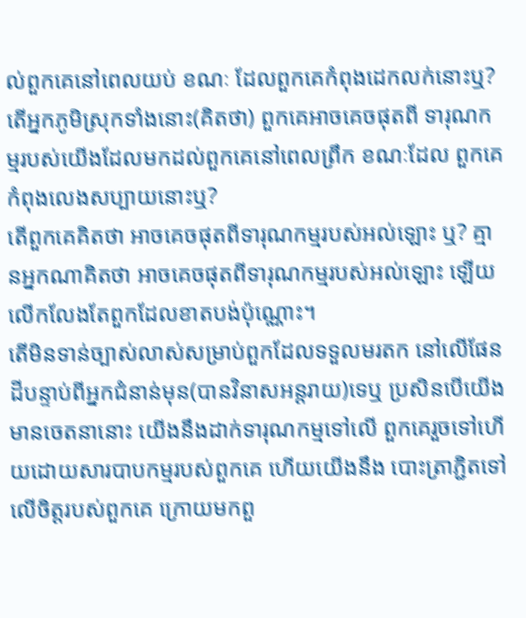ល់ពួកគេនៅពេលយប់ ខណៈ ដែលពួកគេកំពុងដេកលក់នោះឬ?
តើអ្នកភូមិស្រុកទាំងនោះ(គិតថា) ពួកគេអាចគេចផុតពី ទារុណកម្មរបស់យើងដែលមកដល់ពួកគេនៅពេលព្រឹក ខណៈដែល ពួកគេកំពុងលេងសប្បាយនោះឬ?
តើពួកគេគិតថា អាចគេចផុតពីទារុណកម្មរបស់អល់ឡោះ ឬ? គ្មានអ្នកណាគិតថា អាចគេចផុតពីទារុណកម្មរបស់អល់ឡោះ ឡើយ លើកលែងតែពួកដែលខាតបង់ប៉ុណ្ណោះ។
តើមិនទាន់ច្បាស់លាស់សម្រាប់ពួកដែលទទួលមរតក នៅលើផែនដីបន្ទាប់ពីអ្នកជំនាន់មុន(បានវិនាសអន្តរាយ)ទេឬ ប្រសិនបើយើងមានចេតនានោះ យើងនឹងដាក់ទារុណកម្មទៅលើ ពួកគេរួចទៅហើយដោយសារបាបកម្មរបស់ពួកគេ ហើយយើងនឹង បោះត្រាភ្ជិតទៅលើចិត្តរបស់ពួកគេ ក្រោយមកពួ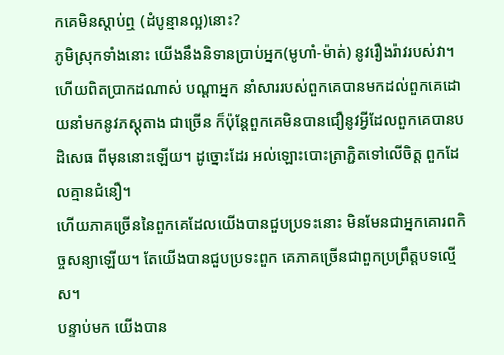កគេមិនស្តាប់ឮ (ដំបូន្មានល្អ)នោះ?
ភូមិស្រុកទាំងនោះ យើងនឹងនិទានប្រាប់អ្នក(មូហាំ-ម៉ាត់) នូវរឿងរ៉ាវរបស់វា។ ហើយពិតប្រាកដណាស់ បណ្ដាអ្នក នាំសាររបស់ពួកគេបានមកដល់ពួកគេដោយនាំមកនូវភស្ដុតាង ជាច្រើន ក៏ប៉ុន្ដែពួកគេមិនបានជឿនូវអ្វីដែលពួកគេបានបដិសេធ ពីមុននោះឡើយ។ ដូច្នោះដែរ អល់ឡោះបោះត្រាភ្ជិតទៅលើចិត្ដ ពួកដែលគ្មានជំនឿ។
ហើយភាគច្រើននៃពួកគេដែលយើងបានជួបប្រទះនោះ មិនមែនជាអ្នកគោរពកិច្ចសន្យាឡើយ។ តែយើងបានជួបប្រទះពួក គេភាគច្រើនជាពួកប្រព្រឹត្ដបទល្មើស។
បន្ទាប់មក យើងបាន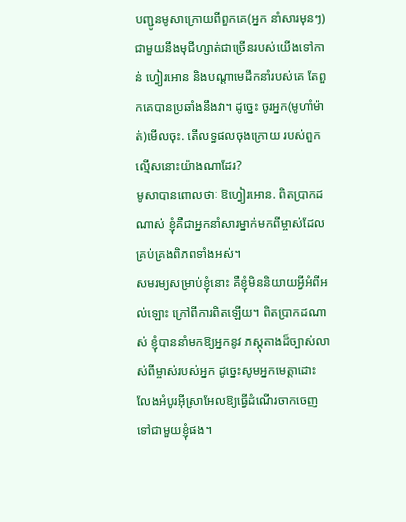បញ្ជូនមូសាក្រោយពីពួកគេ(អ្នក នាំសារមុនៗ)ជាមួយនឹងមុជីហ្សាត់ជាច្រើនរបស់យើងទៅកាន់ ហ្វៀរអោន និងបណ្តាមេដឹកនាំរបស់គេ តែពួកគេបានប្រឆាំងនឹងវា។ ដូចេ្នះ ចូរអ្នក(មូហាំម៉ាត់)មើលចុះ. តើលទ្ធផលចុងក្រោយ របស់ពួកល្មើសនោះយ៉ាងណាដែរ?
មូសាបានពោលថាៈ ឱហ្វៀរអោន. ពិតប្រាកដណាស់ ខ្ញុំគឺជាអ្នកនាំសារម្នាក់មកពីម្ចាស់ដែលគ្រប់គ្រងពិភពទាំងអស់។
សមរម្យសម្រាប់ខ្ញុំនោះ គឺខ្ញុំមិននិយាយអ្វីអំពីអល់ឡោះ ក្រៅពីការពិតឡើយ។ ពិតប្រាកដណាស់ ខ្ញុំបាននាំមកឱ្យអ្នកនូវ ភស្ដុតាងដ៏ច្បាស់លាស់ពីម្ចាស់របស់អ្នក ដូចេ្នះសូមអ្នកមេត្ដាដោះ លែងអំបូរអ៊ីស្រាអែលឱ្យធ្វើដំណើរចាកចេញទៅជាមួយខ្ញុំផង។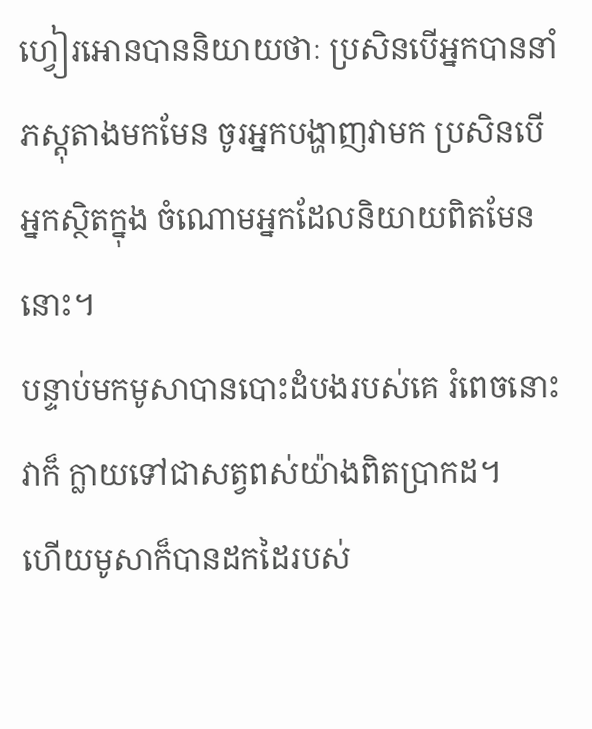ហ្វៀរអោនបាននិយាយថាៈ ប្រសិនបើអ្នកបាននាំ ភស្ដុតាងមកមែន ចូរអ្នកបង្ហាញវាមក ប្រសិនបើអ្នកស្ថិតក្នុង ចំណោមអ្នកដែលនិយាយពិតមែននោះ។
បន្ទាប់មកមូសាបានបោះដំបងរបស់គេ រំពេចនោះវាក៏ ក្លាយទៅជាសត្វពស់យ៉ាងពិតប្រាកដ។
ហើយមូសាក៏បានដកដៃរបស់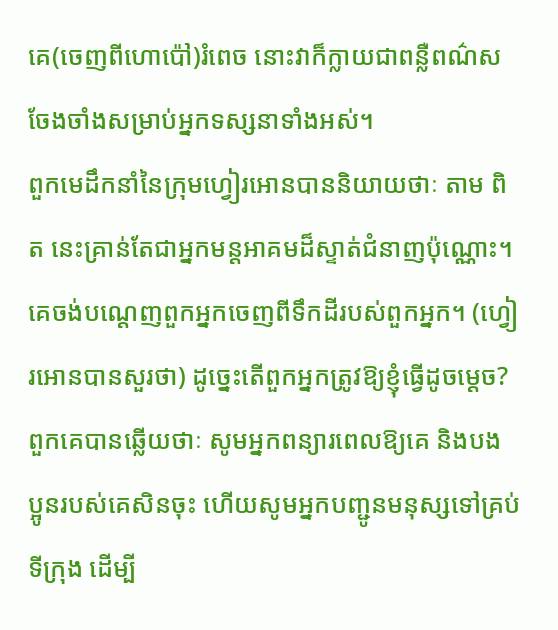គេ(ចេញពីហោប៉ៅ)រំពេច នោះវាក៏ក្លាយជាពន្លឺពណ៌សចែងចាំងសម្រាប់អ្នកទស្សនាទាំងអស់។
ពួកមេដឹកនាំនៃក្រុមហ្វៀរអោនបាននិយាយថាៈ តាម ពិត នេះគ្រាន់តែជាអ្នកមន្តអាគមដ៏ស្ទាត់ជំនាញប៉ុណ្ណោះ។
គេចង់បណេ្ដញពួកអ្នកចេញពីទឹកដីរបស់ពួកអ្នក។ (ហ្វៀរអោនបានសួរថា) ដូចេ្នះតើពួកអ្នកត្រូវឱ្យខ្ញុំធ្វើដូចម្តេច?
ពួកគេបានឆ្លើយថាៈ សូមអ្នកពន្យារពេលឱ្យគេ និងបង ប្អូនរបស់គេសិនចុះ ហើយសូមអ្នកបញ្ជូនមនុស្សទៅគ្រប់ទីក្រុង ដើម្បី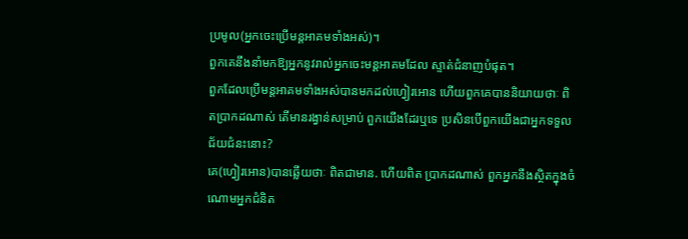ប្រមូល(អ្នកចេះប្រើមន្តអាគមទាំងអស់)។
ពួកគេនឹងនាំមកឱ្យអ្នកនូវរាល់អ្នកចេះមន្តអាគមដែល ស្ទាត់ជំនាញបំផុត។
ពួកដែលប្រើមន្តអាគមទាំងអស់បានមកដល់ហ្វៀរអោន ហើយពួកគេបាននិយាយថាៈ ពិតប្រាកដណាស់ តើមានរង្វាន់សម្រាប់ ពួកយើងដែរឬទេ ប្រសិនបើពួកយើងជាអ្នកទទួលជ័យជំនះនោះ?
គេ(ហ្វៀរអោន)បានឆ្លើយថាៈ ពិតជាមាន. ហើយពិត ប្រាកដណាស់ ពួកអ្នកនឹងស្ថិតក្នុងចំណោមអ្នកជំនិត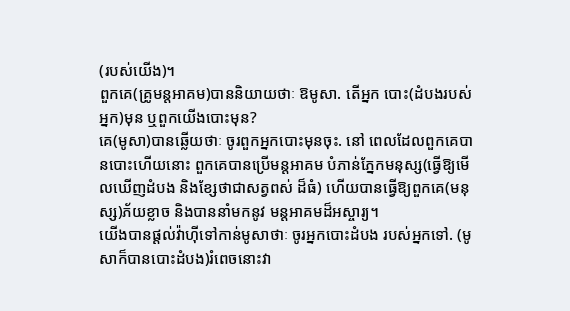(របស់យើង)។
ពួកគេ(គ្រូមន្តអាគម)បាននិយាយថាៈ ឱមូសា. តើអ្នក បោះ(ដំបងរបស់អ្នក)មុន ឬពួកយើងបោះមុន?
គេ(មូសា)បានឆ្លើយថាៈ ចូរពួកអ្នកបោះមុនចុះ. នៅ ពេលដែលពួកគេបានបោះហើយនោះ ពួកគេបានប្រើមន្តអាគម បំភាន់ភ្នែកមនុស្ស(ធ្វើឱ្យមើលឃើញដំបង និងខ្សែថាជាសត្វពស់ ដ៏ធំ) ហើយបានធ្វើឱ្យពួកគេ(មនុស្ស)ភ័យខ្លាច និងបាននាំមកនូវ មន្តអាគមដ៏អស្ចារ្យ។
យើងបានផ្ដល់វ៉ាហ៊ីទៅកាន់មូសាថាៈ ចូរអ្នកបោះដំបង របស់អ្នកទៅ. (មូសាក៏បានបោះដំបង)រំពេចនោះវា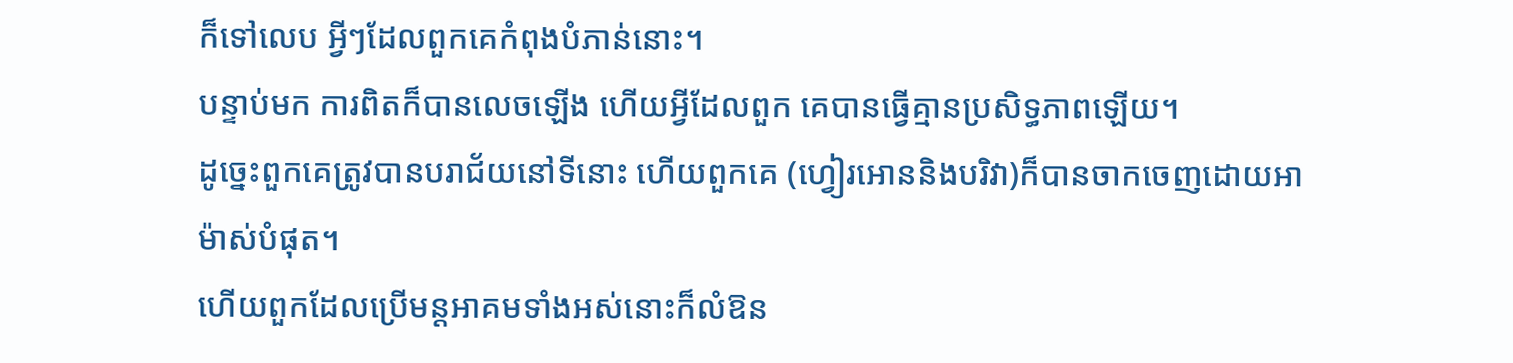ក៏ទៅលេប អ្វីៗដែលពួកគេកំពុងបំភាន់នោះ។
បន្ទាប់មក ការពិតក៏បានលេចឡើង ហើយអ្វីដែលពួក គេបានធ្វើគ្មានប្រសិទ្ធភាពឡើយ។
ដូចេ្នះពួកគេត្រូវបានបរាជ័យនៅទីនោះ ហើយពួកគេ (ហ្វៀរអោននិងបរិវា)ក៏បានចាកចេញដោយអាម៉ាស់បំផុត។
ហើយពួកដែលប្រើមន្តអាគមទាំងអស់នោះក៏លំឱន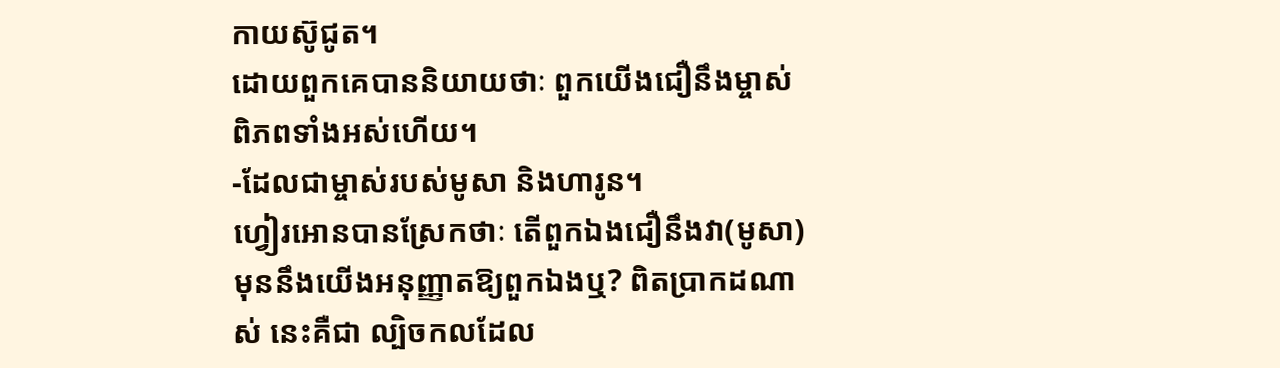កាយស៊ូជូត។
ដោយពួកគេបាននិយាយថាៈ ពួកយើងជឿនឹងម្ចាស់ ពិភពទាំងអស់ហើយ។
-ដែលជាម្ចាស់របស់មូសា និងហារូន។
ហ្វៀរអោនបានស្រែកថាៈ តើពួកឯងជឿនឹងវា(មូសា) មុននឹងយើងអនុញ្ញាតឱ្យពួកឯងឬ? ពិតប្រាកដណាស់ នេះគឺជា ល្បិចកលដែល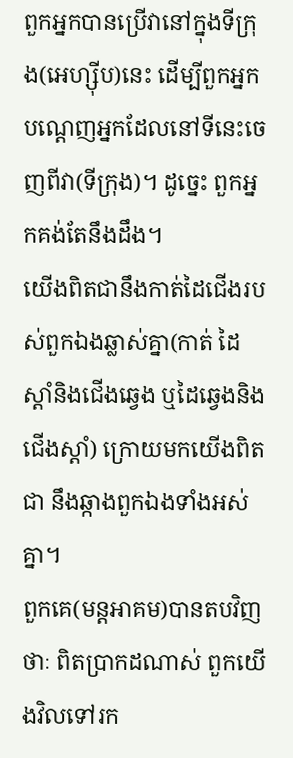ពួកអ្នកបានប្រើវានៅក្នុងទីក្រុង(អេហ្ស៊ីប)នេះ ដើម្បីពួកអ្នកបណេ្ដញអ្នកដែលនៅទីនេះចេញពីវា(ទីក្រុង)។ ដូចេ្នះ ពួកអ្នកគង់តែនឹងដឹង។
យើងពិតជានឹងកាត់ដៃជើងរបស់ពួកឯងឆ្លាស់គ្នា(កាត់ ដៃស្ដាំនិងជើងឆេ្វង ឬដៃឆេ្វងនិងជើងស្ដាំ) ក្រោយមកយើងពិតជា នឹងឆ្កាងពួកឯងទាំងអស់គ្នា។
ពួកគេ(មន្ដអាគម)បានតបវិញថាៈ ពិតប្រាកដណាស់ ពួកយើងវិលទៅរក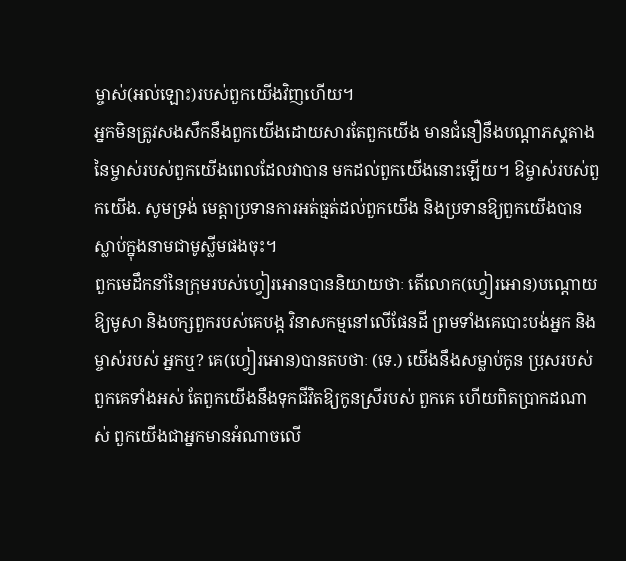ម្ចាស់(អល់ឡោះ)របស់ពួកយើងវិញហើយ។
អ្នកមិនត្រូវសងសឹកនឹងពួកយើងដោយសារតែពួកយើង មានជំនឿនឹងបណ្ដាភសុ្ដតាងនៃម្ចាស់របស់ពួកយើងពេលដែលវាបាន មកដល់ពួកយើងនោះឡើយ។ ឱម្ចាស់របស់ពួកយើង. សូមទ្រង់ មេត្ដាប្រទានការអត់ធ្មត់ដល់ពួកយើង និងប្រទានឱ្យពួកយើងបាន ស្លាប់ក្នុងនាមជាមូស្លីមផងចុះ។
ពួកមេដឹកនាំនៃក្រុមរបស់ហ្វៀរអោនបាននិយាយថាៈ តើលោក(ហ្វៀរអោន)បណ្ដោយឱ្យមូសា និងបក្សពួករបស់គេបង្ក វិនាសកម្មនៅលើផែនដី ព្រមទាំងគេបោះបង់អ្នក និងម្ចាស់របស់ អ្នកឬ? គេ(ហ្វៀរអោន)បានតបថាៈ (ទេ.) យើងនឹងសម្លាប់កូន ប្រុសរបស់ពួកគេទាំងអស់ តែពួកយើងនឹងទុកជីវិតឱ្យកូនស្រីរបស់ ពួកគេ ហើយពិតប្រាកដណាស់ ពួកយើងជាអ្នកមានអំណាចលើ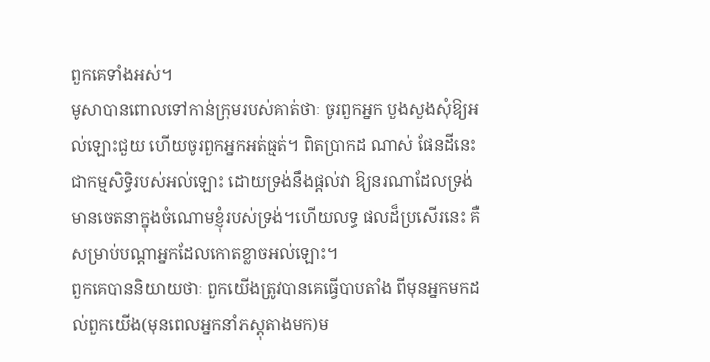ពួកគេទាំងអស់។
មូសាបានពោលទៅកាន់ក្រុមរបស់គាត់ថាៈ ចូរពួកអ្នក បួងសួងសុំឱ្យអល់ឡោះជួយ ហើយចូរពួកអ្នកអត់ធ្មត់។ ពិតប្រាកដ ណាស់ ផែនដីនេះជាកម្មសិទិ្ធរបស់អល់ឡោះ ដោយទ្រង់នឹងផ្ដល់វា ឱ្យនរណាដែលទ្រង់មានចេតនាក្នុងចំណោមខ្ញុំរបស់ទ្រង់។ហើយលទ្ធ ផលដ៏ប្រសើរនេះ គឺសម្រាប់បណ្ដាអ្នកដែលកោតខ្លាចអល់ឡោះ។
ពួកគេបាននិយាយថាៈ ពួកយើងត្រូវបានគេធ្វើបាបតាំង ពីមុនអ្នកមកដល់ពួកយើង(មុនពេលអ្នកនាំភស្ដុតាងមក)ម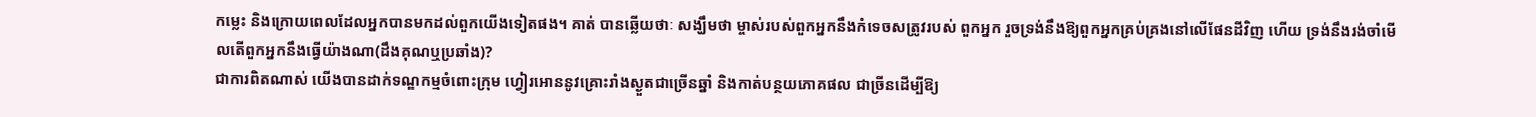កម្លេះ និងក្រោយពេលដែលអ្នកបានមកដល់ពួកយើងទៀតផង។ គាត់ បានឆ្លើយថាៈ សង្ឃឹមថា ម្ចាស់របស់ពួកអ្នកនឹងកំទេចសត្រូវរបស់ ពួកអ្នក រួចទ្រង់នឹងឱ្យពួកអ្នកគ្រប់គ្រងនៅលើផែនដីវិញ ហើយ ទ្រង់នឹងរង់ចាំមើលតើពួកអ្នកនឹងធ្វើយ៉ាងណា(ដឹងគុណឬប្រឆាំង)?
ជាការពិតណាស់ យើងបានដាក់ទណ្ឌកម្មចំពោះក្រុម ហ្វៀរអោននូវគ្រោះរាំងស្ងួតជាច្រើនឆ្នាំ និងកាត់បន្ថយភោគផល ជាច្រីនដើម្បីឱ្យ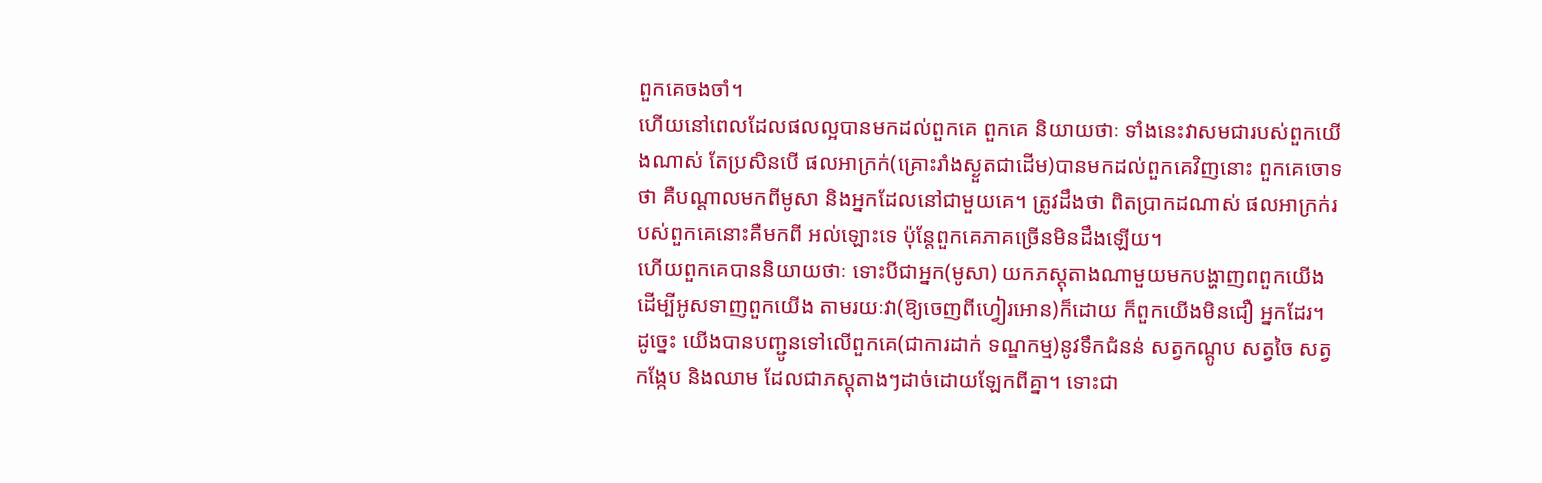ពួកគេចងចាំ។
ហើយនៅពេលដែលផលល្អបានមកដល់ពួកគេ ពួកគេ និយាយថាៈ ទាំងនេះវាសមជារបស់ពួកយើងណាស់ តែប្រសិនបើ ផលអាក្រក់(គ្រោះរាំងស្ងួតជាដើម)បានមកដល់ពួកគេវិញនោះ ពួកគេចោទថា គឺបណ្ដាលមកពីមូសា និងអ្នកដែលនៅជាមួយគេ។ ត្រូវដឹងថា ពិតប្រាកដណាស់ ផលអាក្រក់របស់ពួកគេនោះគឺមកពី អល់ឡោះទេ ប៉ុន្ដែពួកគេភាគច្រើនមិនដឹងឡើយ។
ហើយពួកគេបាននិយាយថាៈ ទោះបីជាអ្នក(មូសា) យកភសុ្ដតាងណាមួយមកបង្ហាញពពួកយើង ដើម្បីអូសទាញពួកយើង តាមរយៈវា(ឱ្យចេញពីហ្វៀរអោន)ក៏ដោយ ក៏ពួកយើងមិនជឿ អ្នកដែរ។
ដូចេ្នះ យើងបានបញ្ជូនទៅលើពួកគេ(ជាការដាក់ ទណ្ឌកម្ម)នូវទឹកជំនន់ សត្វកណ្ដូប សត្វចៃ សត្វកង្កែប និងឈាម ដែលជាភសុ្ដតាងៗដាច់ដោយឡែកពីគ្នា។ ទោះជា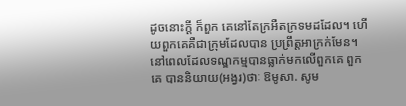ដូចនោះក្ដី ក៏ពួក គេនៅតែក្រអឺតក្រទមដដែល។ ហើយពួកគេគឺជាក្រុមដែលបាន ប្រព្រឹត្ដអាក្រក់មែន។
នៅពេលដែលទណ្ឌកម្មបានធ្លាក់មកលើពួកគេ ពួកគេ បាននិយាយ(អង្វរ)ថាៈ ឱមូសា. សូម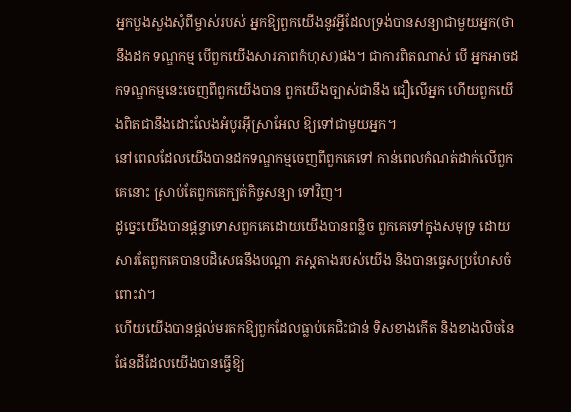អ្នកបួងសួងសុំពីម្ចាស់របស់ អ្នកឱ្យពួកយើងនូវអ្វីដែលទ្រង់បានសន្យាជាមួយអ្នក(ថានឹងដក ទណ្ឌកម្ម បើពួកយើងសារភាពកំហុស)ផង។ ជាការពិតណាស់ បើ អ្នកអាចដកទណ្ឌកម្មនេះចេញពីពួកយើងបាន ពួកយើងច្បាស់ជានឹង ជឿលើអ្នក ហើយពួកយើងពិតជានឹងដោះលែងអំបូរអ៊ីស្រាអែល ឱ្យទៅជាមួយអ្នក។
នៅពេលដែលយើងបានដកទណ្ឌកម្មចេញពីពួកគេទៅ កាន់ពេលកំណត់ដាក់លើពួកគេនោះ ស្រាប់តែពួកគេក្បត់កិច្ចសន្យា ទៅវិញ។
ដូចេ្នះយើងបានផ្ដន្ទាទោសពួកគេដោយយើងបានពន្លិច ពួកគេទៅក្នុងសមុទ្រ ដោយសារតែពួកគេបានបដិសេធនឹងបណ្ដា ភសុ្ដតាងរបស់យើង និងបានធេ្វសប្រហែសចំពោះវា។
ហើយយើងបានផ្ដល់មរតកឱ្យពួកដែលធ្លាប់គេជិះជាន់ ទិសខាងកើត និងខាងលិចនៃផែនដីដែលយើងបានធ្វើឱ្យ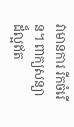វាមានការ រីកចំរើន។ ពាក្យសន្យាដ៏ល្អឥត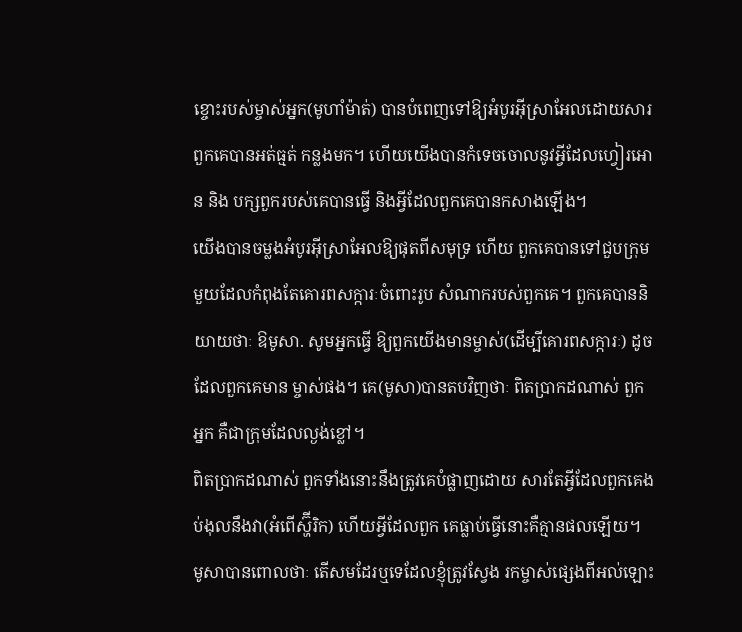ខ្ចោះរបស់ម្ចាស់អ្នក(មូហាំម៉ាត់) បានបំពេញទៅឱ្យអំបូរអ៊ីស្រាអែលដោយសារពួកគេបានអត់ធ្មត់ កន្លងមក។ ហើយយើងបានកំទេចចោលនូវអ្វីដែលហ្វៀរអោន និង បក្សពួករបស់គេបានធ្វើ និងអ្វីដែលពួកគេបានកសាងឡើង។
យើងបានចម្លងអំបូរអ៊ីស្រាអែលឱ្យផុតពីសមុទ្រ ហើយ ពួកគេបានទៅជួបក្រុមមួយដែលកំពុងតែគោរពសក្ការៈចំពោះរូប សំណាករបស់ពួកគេ។ ពួកគេបាននិយាយថាៈ ឱមូសា. សូមអ្នកធ្វើ ឱ្យពួកយើងមានម្ចាស់(ដើម្បីគោរពសក្ការៈ) ដូចដែលពួកគេមាន ម្ចាស់ផង។ គេ(មូសា)បានតបវិញថាៈ ពិតប្រាកដណាស់ ពួកអ្នក គឺជាក្រុមដែលល្ងង់ខ្លៅ។
ពិតប្រាកដណាស់ ពួកទាំងនោះនឹងត្រូវគេបំផ្លាញដោយ សារតែអ្វីដែលពួកគេងប់ងុលនឹងវា(អំពើស្ហ៊ីរិក) ហើយអ្វីដែលពួក គេធ្លាប់ធ្វើនោះគឺគ្មានផលឡើយ។
មូសាបានពោលថាៈ តើសមដែរឬទេដែលខ្ញុំត្រូវស្វែង រកម្ចាស់ផេ្សងពីអល់ឡោះ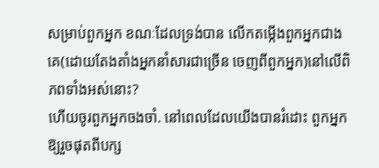សម្រាប់ពួកអ្នក ខណៈដែលទ្រង់បាន លើកតម្កើងពួកអ្នកជាងគេ(ដោយតែងតាំងអ្នកនាំសារជាច្រើន ចេញពីពួកអ្នក)នៅលើពិភពទាំងអស់នោះ?
ហើយចូរពួកអ្នកចងចាំ. នៅពេលដែលយើងបានរំដោះ ពួកអ្នកឱ្យរួចផុតពីបក្ស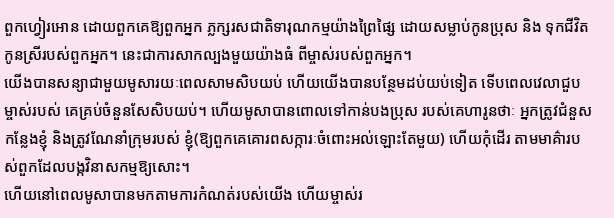ពួកហ្វៀរអោន ដោយពួកគេឱ្យពួកអ្នក ភ្លក្សរសជាតិទារុណកម្មយ៉ាងព្រៃផ្សៃ ដោយសម្លាប់កូនប្រុស និង ទុកជីវិតកូនស្រីរបស់ពួកអ្នក។ នេះជាការសាកល្បងមួយយ៉ាងធំ ពីម្ចាស់របស់ពួកអ្នក។
យើងបានសន្យាជាមួយមូសារយៈពេលសាមសិបយប់ ហើយយើងបានបន្ថែមដប់យប់ទៀត ទើបពេលវេលាជួបម្ចាស់របស់ គេគ្រប់ចំនួនសែសិបយប់។ ហើយមូសាបានពោលទៅកាន់បងប្រុស របស់គេហារូនថាៈ អ្នកត្រូវជំនួសកន្លែងខ្ញុំ និងត្រូវណែនាំក្រុមរបស់ ខ្ញុំ(ឱ្យពួកគេគោរពសក្ការៈចំពោះអល់ឡោះតែមួយ) ហើយកុំដើរ តាមមាគ៌ារបស់ពួកដែលបង្កវិនាសកម្មឱ្យសោះ។
ហើយនៅពេលមូសាបានមកតាមការកំណត់របស់យើង ហើយម្ចាស់រ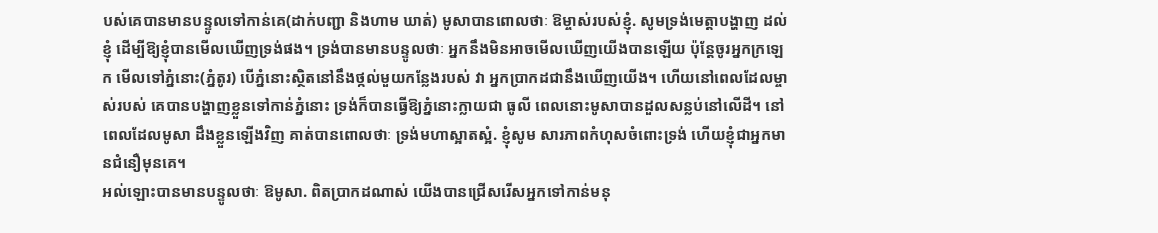បស់គេបានមានបន្ទូលទៅកាន់គេ(ដាក់បញ្ជា និងហាម ឃាត់) មូសាបានពោលថាៈ ឱម្ចាស់របស់ខ្ញុំ. សូមទ្រង់មេត្ដាបង្ហាញ ដល់ខ្ញុំ ដើម្បីឱ្យខ្ញុំបានមើលឃើញទ្រង់ផង។ ទ្រង់បានមានបន្ទូលថាៈ អ្នកនឹងមិនអាចមើលឃើញយើងបានឡើយ ប៉ុន្ដែចូរអ្នកក្រឡេក មើលទៅភ្នំនោះ(ភ្នំតូរ) បើភ្នំនោះស្ថិតនៅនឹងថ្កល់មួយកន្លែងរបស់ វា អ្នកប្រាកដជានឹងឃើញយើង។ ហើយនៅពេលដែលម្ចាស់របស់ គេបានបង្ហាញខ្លួនទៅកាន់ភ្នំនោះ ទ្រង់ក៏បានធ្វើឱ្យភ្នំនោះក្លាយជា ធូលី ពេលនោះមូសាបានដួលសន្លប់នៅលើដី។ នៅពេលដែលមូសា ដឹងខ្លួនឡើងវិញ គាត់បានពោលថាៈ ទ្រង់មហាស្អាតស្អំ. ខ្ញុំសូម សារភាពកំហុសចំពោះទ្រង់ ហើយខ្ញុំជាអ្នកមានជំនឿមុនគេ។
អល់ឡោះបានមានបន្ទូលថាៈ ឱមូសា. ពិតប្រាកដណាស់ យើងបានជ្រើសរើសអ្នកទៅកាន់មនុ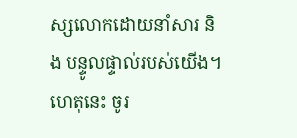ស្សលោកដោយនាំសារ និង បន្ទូលផ្ទាល់របស់យើង។ ហេតុនេះ ចូរ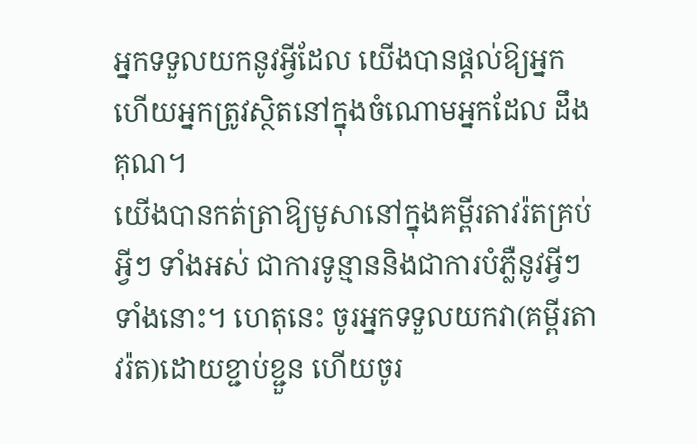អ្នកទទួលយកនូវអ្វីដែល យើងបានផ្ដល់ឱ្យអ្នក ហើយអ្នកត្រូវស្ថិតនៅក្នុងចំណោមអ្នកដែល ដឹងគុណ។
យើងបានកត់ត្រាឱ្យមូសានៅក្នុងគម្ពីរតាវរ៉តគ្រប់អ្វីៗ ទាំងអស់ ជាការទូន្មាននិងជាការបំភ្លឺនូវអ្វីៗទាំងនោះ។ ហេតុនេះ ចូរអ្នកទទួលយកវា(គម្ពីរតាវរ៉ត)ដោយខ្ជាប់ខ្ជួន ហើយចូរ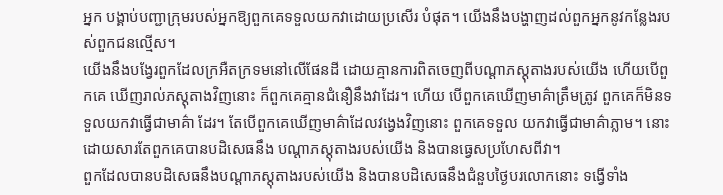អ្នក បង្គាប់បញ្ជាក្រុមរបស់អ្នកឱ្យពួកគេទទួលយកវាដោយប្រសើរ បំផុត។ យើងនឹងបង្ហាញដល់ពួកអ្នកនូវកន្លែងរបស់ពួកជនល្មើស។
យើងនឹងបង្វែរពួកដែលក្រអឺតក្រទមនៅលើផែនដី ដោយគ្មានការពិតចេញពីបណ្ដាភស្ដុតាងរបស់យើង ហើយបើពួកគេ ឃើញរាល់ភសុ្ដតាងវិញនោះ ក៏ពួកគេគ្មានជំនឿនឹងវាដែរ។ ហើយ បើពួកគេឃើញមាគ៌ាត្រឹមត្រូវ ពួកគេក៏មិនទទួលយកវាធ្វើជាមាគ៌ា ដែរ។ តែបើពួកគេឃើញមាគ៌ាដែលវងេ្វងវិញនោះ ពួកគេទទួល យកវាធ្វើជាមាគ៌ាភ្លាម។ នោះដោយសារតែពួកគេបានបដិសេធនឹង បណ្ដាភស្ដុតាងរបស់យើង និងបានធេ្វសប្រហែសពីវា។
ពួកដែលបានបដិសេធនឹងបណ្ដាភស្ដុតាងរបស់យើង និងបានបដិសេធនឹងជំនួបថ្ងៃបរលោកនោះ ទង្វើទាំង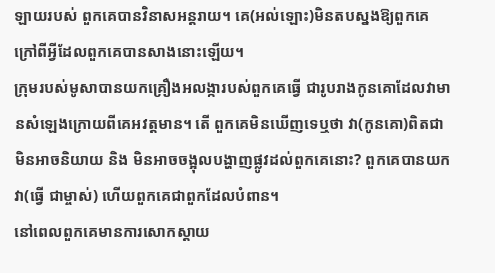ឡាយរបស់ ពួកគេបានវិនាសអន្ដរាយ។ គេ(អល់ឡោះ)មិនតបស្នងឱ្យពួកគេ ក្រៅពីអ្វីដែលពួកគេបានសាងនោះឡើយ។
ក្រុមរបស់មូសាបានយកគ្រឿងអលង្ការបស់ពួកគេធ្វើ ជារូបរាងកូនគោដែលវាមានសំឡេងក្រោយពីគេអវត្ដមាន។ តើ ពួកគេមិនឃើញទេឬថា វា(កូនគោ)ពិតជាមិនអាចនិយាយ និង មិនអាចចង្អុលបង្ហាញផ្លូវដល់ពួកគេនោះ? ពួកគេបានយកវា(ធ្វើ ជាម្ចាស់) ហើយពួកគេជាពួកដែលបំពាន។
នៅពេលពួកគេមានការសោកស្ដាយ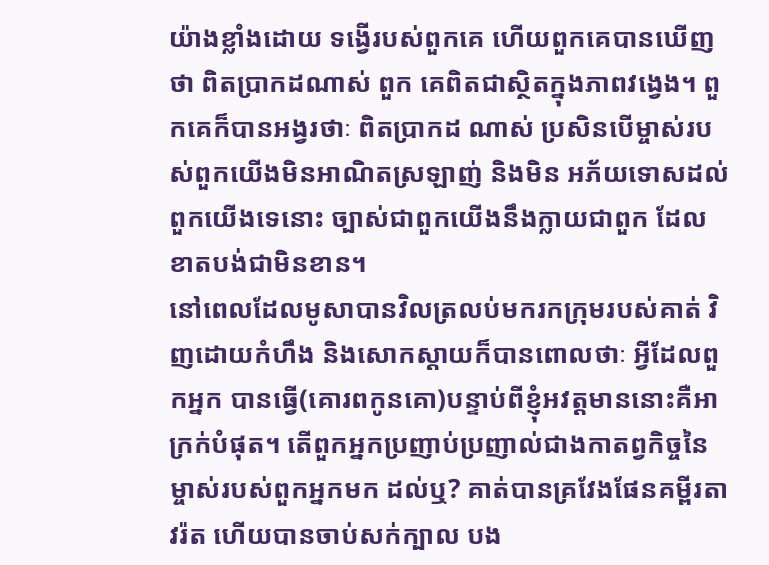យ៉ាងខ្លាំងដោយ ទង្វើរបស់ពួកគេ ហើយពួកគេបានឃើញថា ពិតប្រាកដណាស់ ពួក គេពិតជាស្ថិតក្នុងភាពវងេ្វង។ ពួកគេក៏បានអង្វរថាៈ ពិតប្រាកដ ណាស់ ប្រសិនបើម្ចាស់របស់ពួកយើងមិនអាណិតស្រឡាញ់ និងមិន អភ័យទោសដល់ពួកយើងទេនោះ ច្បាស់ជាពួកយើងនឹងក្លាយជាពួក ដែលខាតបង់ជាមិនខាន។
នៅពេលដែលមូសាបានវិលត្រលប់មករកក្រុមរបស់គាត់ វិញដោយកំហឹង និងសោកស្ដាយក៏បានពោលថាៈ អ្វីដែលពួកអ្នក បានធ្វើ(គោរពកូនគោ)បន្ទាប់ពីខ្ញុំអវត្ដមាននោះគឺអាក្រក់បំផុត។ តើពួកអ្នកប្រញាប់ប្រញាល់ជាងកាតព្វកិច្ចនៃម្ចាស់របស់ពួកអ្នកមក ដល់ឬ? គាត់បានគ្រវែងផែនគម្ពីរតាវរ៉ត ហើយបានចាប់សក់ក្បាល បង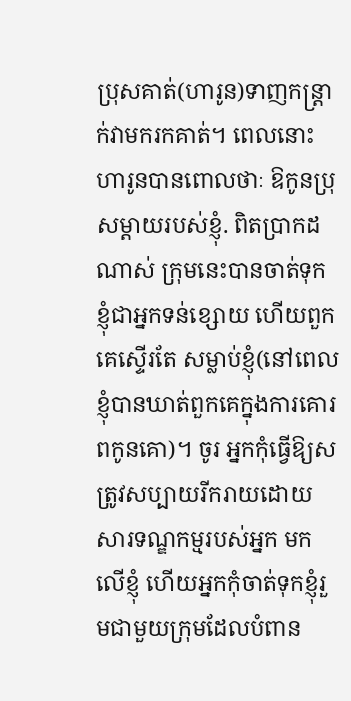ប្រុសគាត់(ហារូន)ទាញកន្ដ្រាក់វាមករកគាត់។ ពេលនោះ ហារូនបានពោលថាៈ ឱកូនប្រុសម្ដាយរបស់ខ្ញុំ. ពិតប្រាកដណាស់ ក្រុមនេះបានចាត់ទុកខ្ញុំជាអ្នកទន់ខ្សោយ ហើយពួកគេស្ទើរតែ សម្លាប់ខ្ញុំ(នៅពេលខ្ញុំបានឃាត់ពួកគេក្នុងការគោរពកូនគោ)។ ចូរ អ្នកកុំធ្វើឱ្យសត្រូវសប្បាយរីករាយដោយសារទណ្ឌកម្មរបស់អ្នក មកលើខ្ញុំ ហើយអ្នកកុំចាត់ទុកខ្ញុំរួមជាមួយក្រុមដែលបំពាន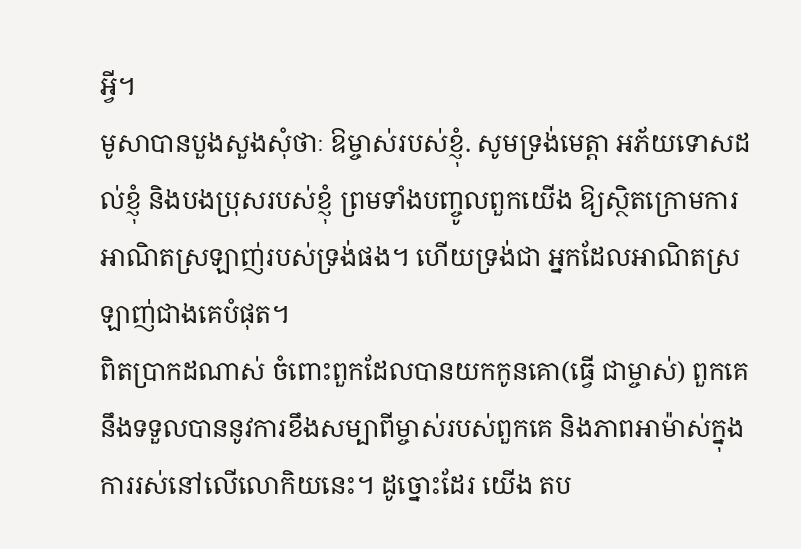អ្វី។
មូសាបានបួងសួងសុំថាៈ ឱម្ចាស់របស់ខ្ញុំ. សូមទ្រង់មេត្ដា អភ័យទោសដល់ខ្ញុំ និងបងប្រុសរបស់ខ្ញុំ ព្រមទាំងបញ្ចូលពួកយើង ឱ្យស្ថិតក្រោមការអាណិតស្រឡាញ់របស់ទ្រង់ផង។ ហើយទ្រង់ជា អ្នកដែលអាណិតស្រឡាញ់ជាងគេបំផុត។
ពិតប្រាកដណាស់ ចំពោះពួកដែលបានយកកូនគោ(ធ្វើ ជាម្ចាស់) ពួកគេនឹងទទួលបាននូវការខឹងសម្បាពីម្ចាស់របស់ពួកគេ និងភាពអាម៉ាស់ក្នុងការរស់នៅលើលោកិយនេះ។ ដូច្នោះដែរ យើង តប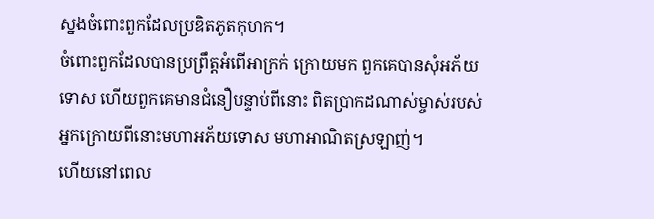ស្នងចំពោះពួកដែលប្រឌិតភូតកុហក។
ចំពោះពួកដែលបានប្រព្រឹត្ដអំពើអាក្រក់ ក្រោយមក ពួកគេបានសុំអភ័យទោស ហើយពួកគេមានជំនឿបន្ទាប់ពីនោះ ពិតប្រាកដណាស់ម្ចាស់របស់អ្នកក្រោយពីនោះមហាអភ័យទោស មហាអាណិតស្រឡាញ់។
ហើយនៅពេល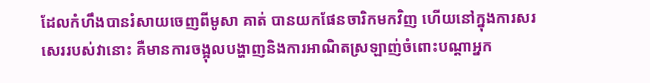ដែលកំហឹងបានរំសាយចេញពីមូសា គាត់ បានយកផែនចារិកមកវិញ ហើយនៅក្នុងការសរសេររបស់វានោះ គឺមានការចង្អុលបង្ហាញនិងការអាណិតស្រឡាញ់ចំពោះបណ្ដាអ្នក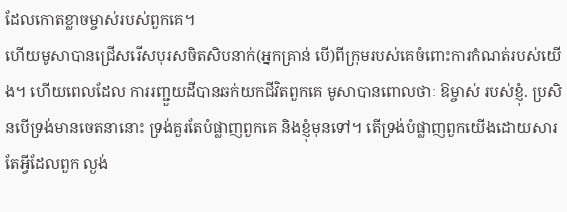ដែលកោតខ្លាចម្ចាស់របស់ពួកគេ។
ហើយមូសាបានជ្រើសរើសបុរសចិតសិបនាក់(អ្នកគ្រាន់ បើ)ពីក្រុមរបស់គេចំពោះការកំណត់របស់យើង។ ហើយពេលដែល ការរញ្ជួយដីបានឆក់យកជីវិតពួកគេ មូសាបានពោលថាៈ ឱម្ចាស់ របស់ខ្ញុំ. ប្រសិនបើទ្រង់មានចេតនានោះ ទ្រង់គួរតែបំផ្លាញពួកគេ និងខ្ញុំមុនទៅ។ តើទ្រង់បំផ្លាញពួកយើងដោយសារតែអ្វីដែលពួក ល្ងង់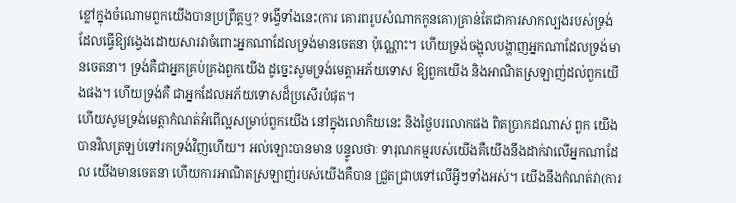ខ្លៅក្នុងចំណោមពួកយើងបានប្រព្រឹត្ដឬ? ទង្វើទាំងនេះ(ការ គោរពរូបសំណាកកូនគោ)គ្រាន់តែជាការសាកល្បងរបស់ទ្រង់ ដែលធ្វើឱ្យវងេ្វងដោយសារវាចំពោះអ្នកណាដែលទ្រង់មានចេតនា ប៉ុណ្ណោះ។ ហើយទ្រង់ចង្អុលបង្ហាញអ្នកណាដែលទ្រង់មានចេតនា។ ទ្រង់គឺជាអ្នកគ្រប់គ្រងពួកយើង ដូចេ្នះសូមទ្រង់មេត្ដាអភ័យទោស ឱ្យពួកយើង និងអាណិតស្រឡាញ់ដល់ពួកយើងផង។ ហើយទ្រង់គឺ ជាអ្នកដែលអភ័យទោសដ៏ប្រសើរបំផុត។
ហើយសូមទ្រង់មេត្ដាកំណត់អំពើល្អសម្រាប់ពួកយើង នៅក្នុងលោកិយនេះ និងថ្ងៃបរលោកផង ពិតប្រាកដណាស់ ពួក យើងបានវិលត្រឡប់ទៅរកទ្រង់វិញហើយ។ អល់ឡោះបានមាន បន្ទូលថាៈ ទារុណកម្មរបស់យើងគឺយើងនឹងដាក់វាលើអ្នកណាដែល យើងមានចេតនា ហើយការអាណិតស្រឡាញ់របស់យើងគឺបាន ជ្រួតជ្រាបទៅលើអ្វីៗទាំងអស់។ យើងនឹងកំណត់វា(ការ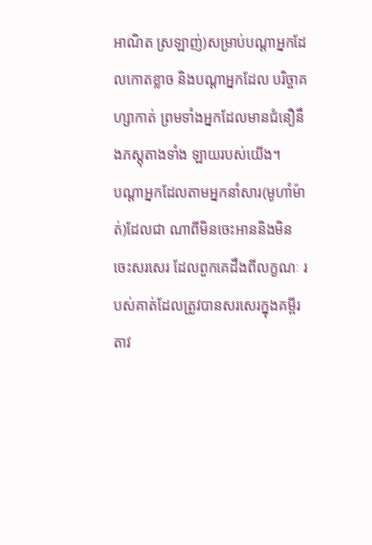អាណិត ស្រឡាញ់)សម្រាប់បណ្ដាអ្នកដែលកោតខ្លាច និងបណ្ដាអ្នកដែល បរិច្ចាគហ្សាកាត់ ព្រមទាំងអ្នកដែលមានជំនឿនឹងភស្ដុតាងទាំង ឡាយរបស់យើង។
បណ្ដាអ្នកដែលតាមអ្នកនាំសារ(មូហាំម៉ាត់)ដែលជា ណាពីមិនចេះអាននិងមិនចេះសរសេរ ដែលពួកគេដឹងពីលក្ខណៈ របស់គាត់ដែលត្រូវបានសរសេរក្នុងគម្ពីរតាវ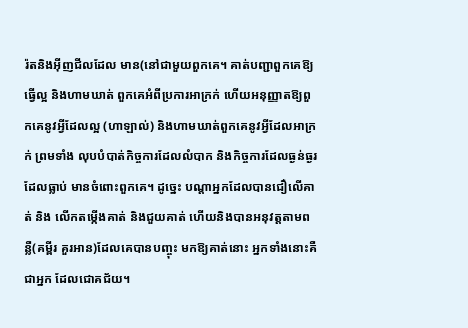រ៉តនិងអ៊ីញជីលដែល មាន(នៅជាមួយពួកគេ។ គាត់បញ្ជាពួកគេឱ្យធ្វើល្អ និងហាមឃាត់ ពួកគេអំពីប្រការអាក្រក់ ហើយអនុញ្ញាតឱ្យពួកគេនូវអ្វីដែលល្អ (ហាឡាល់) និងហាមឃាត់ពួកគេនូវអ្វីដែលអាក្រក់ ព្រមទាំង លុបបំបាត់កិច្ចការដែលលំបាក និងកិច្ចការដែលធ្ងន់ធ្ងរ ដែលធ្លាប់ មានចំពោះពួកគេ។ ដូចេ្នះ បណ្ដាអ្នកដែលបានជឿលើគាត់ និង លើកតម្កើងគាត់ និងជួយគាត់ ហើយនិងបានអនុវត្ដតាមពន្លឺ(គម្ពីរ គួរអាន)ដែលគេបានបញ្ចុះ មកឱ្យគាត់នោះ អ្នកទាំងនោះគឺជាអ្នក ដែលជោគជ័យ។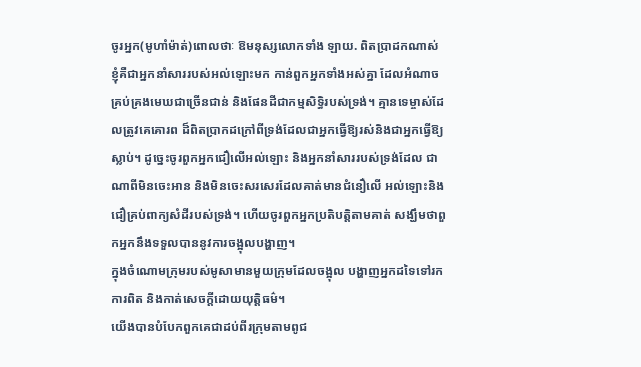ចូរអ្នក(មូហាំម៉ាត់)ពោលថាៈ ឱមនុស្សលោកទាំង ឡាយ. ពិតប្រាដកណាស់ ខ្ញុំគឺជាអ្នកនាំសាររបស់អល់ឡោះមក កាន់ពួកអ្នកទាំងអស់គ្នា ដែលអំណាចគ្រប់គ្រងមេឃជាច្រើនជាន់ និងផែនដីជាកម្មសិទិ្ធរបស់ទ្រង់។ គ្មានទេម្ចាស់ដែលត្រូវគេគោរព ដ៏ពិតប្រាកដក្រៅពីទ្រង់ដែលជាអ្នកធ្វើឱ្យរស់និងជាអ្នកធ្វើឱ្យស្លាប់។ ដូចេ្នះចូរពួកអ្នកជឿលើអល់ឡោះ និងអ្នកនាំសាររបស់ទ្រង់ដែល ជាណាពីមិនចេះអាន និងមិនចេះសរសេរដែលគាត់មានជំនឿលើ អល់ឡោះនិងជឿគ្រប់ពាក្យសំដីរបស់ទ្រង់។ ហើយចូរពួកអ្នកប្រតិបត្ដិតាមគាត់ សង្ឃឹមថាពួកអ្នកនឹងទទួលបាននូវការចង្អុលបង្ហាញ។
ក្នុងចំណោមក្រុមរបស់មូសាមានមួយក្រុមដែលចង្អុល បង្ហាញអ្នកដទៃទៅរកការពិត និងកាត់សេចក្ដីដោយយុត្ដិធម៌។
យើងបានបំបែកពួកគេជាដប់ពីរក្រុមតាមពូជ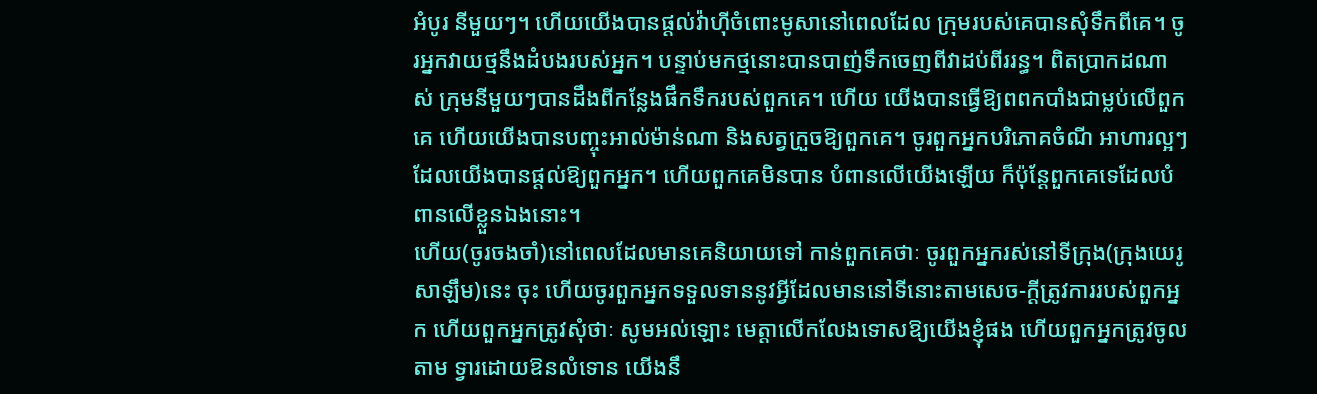អំបូរ នីមួយៗ។ ហើយយើងបានផ្ដល់វ៉ាហ៊ីចំពោះមូសានៅពេលដែល ក្រុមរបស់គេបានសុំទឹកពីគេ។ ចូរអ្នកវាយថ្មនឹងដំបងរបស់អ្នក។ បន្ទាប់មកថ្មនោះបានបាញ់ទឹកចេញពីវាដប់ពីររន្ធ។ ពិតប្រាកដណាស់ ក្រុមនីមួយៗបានដឹងពីកន្លែងផឹកទឹករបស់ពួកគេ។ ហើយ យើងបានធ្វើឱ្យពពកបាំងជាម្លប់លើពួកគេ ហើយយើងបានបញ្ចុះអាល់ម៉ាន់ណា និងសត្វក្រួចឱ្យពួកគេ។ ចូរពួកអ្នកបរិភោគចំណី អាហារល្អៗដែលយើងបានផ្ដល់ឱ្យពួកអ្នក។ ហើយពួកគេមិនបាន បំពានលើយើងឡើយ ក៏ប៉ុន្ដែពួកគេទេដែលបំពានលើខ្លួនឯងនោះ។
ហើយ(ចូរចងចាំ)នៅពេលដែលមានគេនិយាយទៅ កាន់ពួកគេថាៈ ចូរពួកអ្នករស់នៅទីក្រុង(ក្រុងយេរូសាឡឹម)នេះ ចុះ ហើយចូរពួកអ្នកទទួលទាននូវអ្វីដែលមាននៅទីនោះតាមសេច-ក្ដីត្រូវការរបស់ពួកអ្នក ហើយពួកអ្នកត្រូវសុំថាៈ សូមអល់ឡោះ មេត្ដាលើកលែងទោសឱ្យយើងខ្ញុំផង ហើយពួកអ្នកត្រូវចូលតាម ទ្វារដោយឱនលំទោន យើងនឹ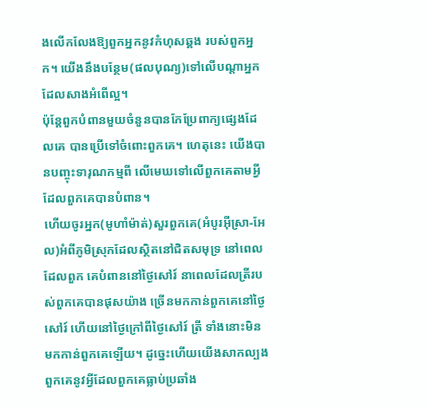ងលើកលែងឱ្យពួកអ្នកនូវកំហុសឆ្គង របស់ពួកអ្នក។ យើងនឹងបន្ថែម(ផលបុណ្យ)ទៅលើបណ្ដាអ្នក ដែលសាងអំពើល្អ។
ប៉ុន្ដែពួកបំពានមួយចំនួនបានកែប្រែពាក្យផេ្សងដែលគេ បានប្រើទៅចំពោះពួកគេ។ ហេតុនេះ យើងបានបញ្ចុះទារុណកម្មពី លើមេឃទៅលើពួកគេតាមអ្វីដែលពួកគេបានបំពាន។
ហើយចូរអ្នក(មូហាំម៉ាត់)សួរពួកគេ(អំបូរអ៊ីស្រា-អែល)អំពីភូមិស្រុកដែលស្ថិតនៅជិតសមុទ្រ នៅពេលដែលពួក គេបំពាននៅថ្ងៃសៅរ៍ នាពេលដែលត្រីរបស់ពួកគេបានផុសយ៉ាង ច្រើនមកកាន់ពួកគេនៅថ្ងៃសៅរ៍ ហើយនៅថ្ងៃក្រៅពីថ្ងៃសៅរ៍ ត្រី ទាំងនោះមិនមកកាន់ពួកគេឡើយ។ ដូចេ្នះហើយយើងសាកល្បង ពួកគេនូវអ្វីដែលពួកគេធ្លាប់ប្រឆាំង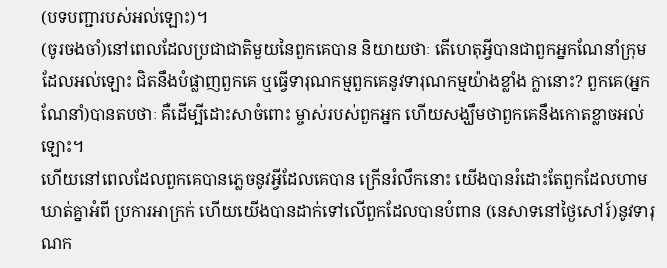(បទបញ្ជារបស់អល់ឡោះ)។
(ចូរចងចាំ)នៅពេលដែលប្រជាជាតិមួយនៃពួកគេបាន និយាយថាៈ តើហេតុអ្វីបានជាពួកអ្នកណែនាំក្រុមដែលអល់ឡោះ ជិតនឹងបំផ្លាញពួកគេ ឬធ្វើទារុណកម្មពួកគេនូវទារុណកម្មយ៉ាងខ្លាំង ក្លានោះ? ពួកគេ(អ្នកណែនាំ)បានតបថាៈ គឺដើម្បីដោះសាចំពោះ ម្ចាស់របស់ពួកអ្នក ហើយសង្ឃឹមថាពួកគេនឹងកោតខ្លាចអល់ឡោះ។
ហើយនៅពេលដែលពួកគេបានភេ្លចនូវអ្វីដែលគេបាន ក្រើនរំលឹកនោះ យើងបានរំដោះតែពួកដែលហាមឃាត់គ្នាអំពី ប្រការអាក្រក់ ហើយយើងបានដាក់ទៅលើពួកដែលបានបំពាន (នេសាទនៅថ្ងៃសៅរ៍)នូវទារុណក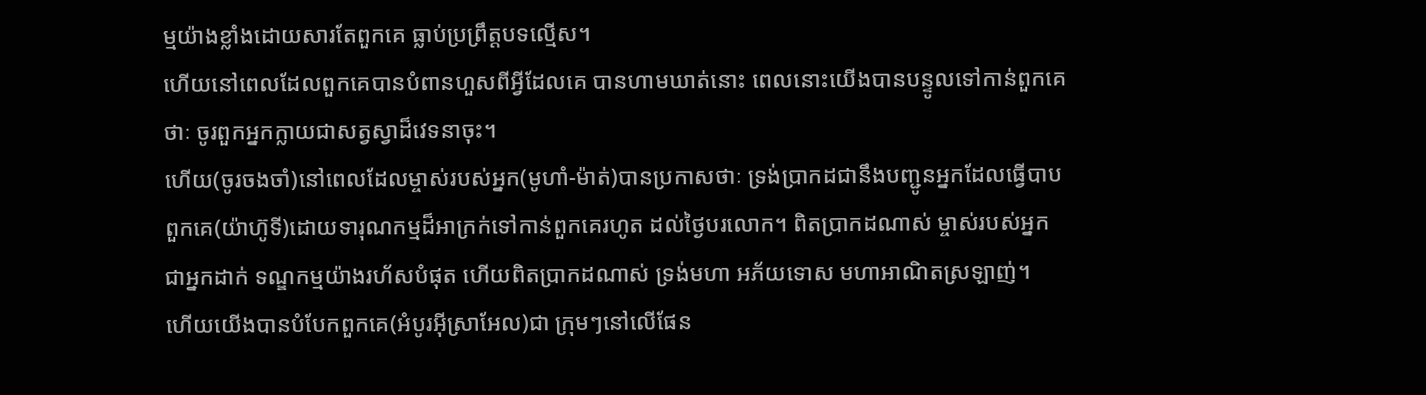ម្មយ៉ាងខ្លាំងដោយសារតែពួកគេ ធ្លាប់ប្រព្រឹត្ដបទល្មើស។
ហើយនៅពេលដែលពួកគេបានបំពានហួសពីអ្វីដែលគេ បានហាមឃាត់នោះ ពេលនោះយើងបានបន្ទូលទៅកាន់ពួកគេថាៈ ចូរពួកអ្នកក្លាយជាសត្វស្វាដ៏វេទនាចុះ។
ហើយ(ចូរចងចាំ)នៅពេលដែលម្ចាស់របស់អ្នក(មូហាំ-ម៉ាត់)បានប្រកាសថាៈ ទ្រង់ប្រាកដជានឹងបញ្ជូនអ្នកដែលធ្វើបាប ពួកគេ(យ៉ាហ៊ូទី)ដោយទារុណកម្មដ៏អាក្រក់ទៅកាន់ពួកគេរហូត ដល់ថ្ងៃបរលោក។ ពិតប្រាកដណាស់ ម្ចាស់របស់អ្នកជាអ្នកដាក់ ទណ្ឌកម្មយ៉ាងរហ័សបំផុត ហើយពិតប្រាកដណាស់ ទ្រង់មហា អភ័យទោស មហាអាណិតស្រឡាញ់។
ហើយយើងបានបំបែកពួកគេ(អំបូរអ៊ីស្រាអែល)ជា ក្រុមៗនៅលើផែន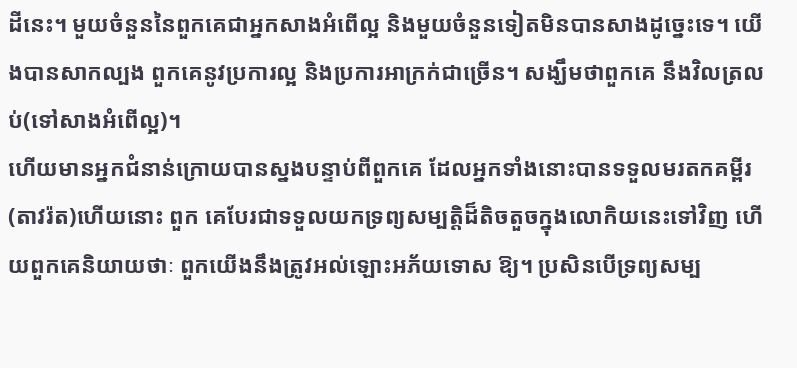ដីនេះ។ មួយចំនួននៃពួកគេជាអ្នកសាងអំពើល្អ និងមួយចំនួនទៀតមិនបានសាងដូចេ្នះទេ។ យើងបានសាកល្បង ពួកគេនូវប្រការល្អ និងប្រការអាក្រក់ជាច្រើន។ សង្ឃឹមថាពួកគេ នឹងវិលត្រលប់(ទៅសាងអំពើល្អ)។
ហើយមានអ្នកជំនាន់ក្រោយបានស្នងបន្ទាប់ពីពួកគេ ដែលអ្នកទាំងនោះបានទទួលមរតកគម្ពីរ(តាវរ៉ត)ហើយនោះ ពួក គេបែរជាទទួលយកទ្រព្យសម្បត្ដិដ៏តិចតួចក្នុងលោកិយនេះទៅវិញ ហើយពួកគេនិយាយថាៈ ពួកយើងនឹងត្រូវអល់ឡោះអភ័យទោស ឱ្យ។ ប្រសិនបើទ្រព្យសម្ប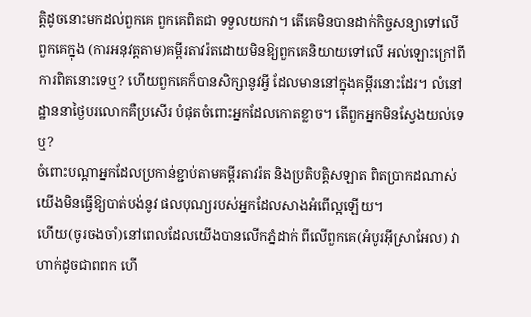ត្ដិដូចនោះមកដល់ពួកគេ ពួកគេពិតជា ទទួលយកវា។ តើគេមិនបានដាក់កិច្ចសន្យាទៅលើពួកគេក្នុង (ការអនុវត្ដតាម)គម្ពីរតាវរ៉តដោយមិនឱ្យពួកគេនិយាយទៅលើ អល់ឡោះក្រៅពីការពិតនោះទេឬ? ហើយពួកគេក៏បានសិក្សានូវអ្វី ដែលមាននៅក្នុងគម្ពីរនោះដែរ។ លំនៅដ្ឋាននាថ្ងៃបរលោកគឺប្រសើរ បំផុតចំពោះអ្នកដែលកោតខ្លាច។ តើពួកអ្នកមិនស្វែងយល់ទេឬ?
ចំពោះបណ្ដាអ្នកដែលប្រកាន់ខ្ជាប់តាមគម្ពីរតាវរ៉ត និងប្រតិបត្ដិសឡាត ពិតប្រាកដណាស់យើងមិនធ្វើឱ្យបាត់បង់នូវ ផលបុណ្យរបស់អ្នកដែលសាងអំពើល្អឡើយ។
ហើយ(ចូរចងចាំ)នៅពេលដែលយើងបានលើកភ្នំដាក់ ពីលើពួកគេ(អំបូរអ៊ីស្រាអែល) វាហាក់ដូចជាពពក ហើ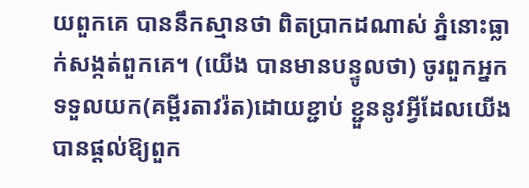យពួកគេ បាននឹកស្មានថា ពិតប្រាកដណាស់ ភ្នំនោះធ្លាក់សង្កត់ពួកគេ។ (យើង បានមានបន្ទូលថា) ចូរពួកអ្នកទទួលយក(គម្ពីរតាវរ៉ត)ដោយខ្ជាប់ ខ្ជួននូវអ្វីដែលយើងបានផ្ដល់ឱ្យពួក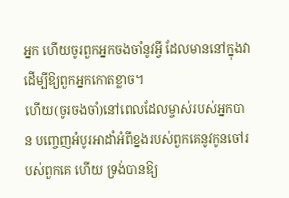អ្នក ហើយចូរពួកអ្នកចងចាំនូវអ្វី ដែលមាននៅក្នុងវា ដើម្បីឱ្យពួកអ្នកកោតខ្លាច។
ហើយ(ចូរចងចាំ)នៅពេលដែលម្ចាស់របស់អ្នកបាន បពោ្ចញអំបូរអាដាំអំពីខ្នងរបស់ពួកគេនូវកូនចៅរបស់ពួកគេ ហើយ ទ្រង់បានឱ្យ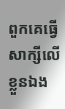ពួកគេធ្វើសាក្សីលើខ្លួនឯង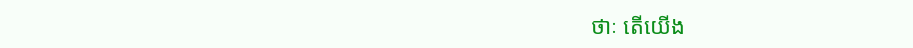ថាៈ តើយើង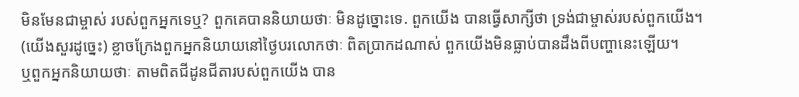មិនមែនជាម្ចាស់ របស់ពួកអ្នកទេឬ? ពួកគេបាននិយាយថាៈ មិនដូច្នោះទេ. ពួកយើង បានធ្វើសាក្សីថា ទ្រង់ជាម្ចាស់របស់ពួកយើង។ (យើងសួរដូចេ្នះ) ខ្លាចក្រែងពួកអ្នកនិយាយនៅថ្ងៃបរលោកថាៈ ពិតប្រាកដណាស់ ពួកយើងមិនធ្លាប់បានដឹងពីបញ្ហានេះឡើយ។
ឬពួកអ្នកនិយាយថាៈ តាមពិតជីដូនជីតារបស់ពួកយើង បាន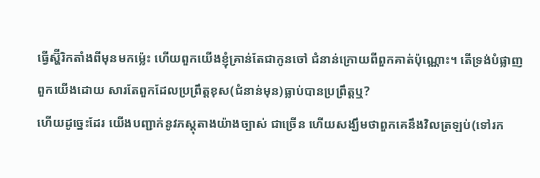ធ្វើស្ហ៊ីរិកតាំងពីមុនមកម៉េ្លះ ហើយពួកយើងខ្ញុំគ្រាន់តែជាកូនចៅ ជំនាន់ក្រោយពីពួកគាត់ប៉ុណ្ណោះ។ តើទ្រង់បំផ្លាញពួកយើងដោយ សារតែពួកដែលប្រព្រឹត្ដខុស(ជំនាន់មុន)ធ្លាប់បានប្រព្រឹត្ដឬ?
ហើយដូចេ្នះដែរ យើងបញ្ជាក់នូវភស្ដុតាងយ៉ាងច្បាស់ ជាច្រើន ហើយសង្ឃឹមថាពួកគេនឹងវិលត្រឡប់(ទៅរក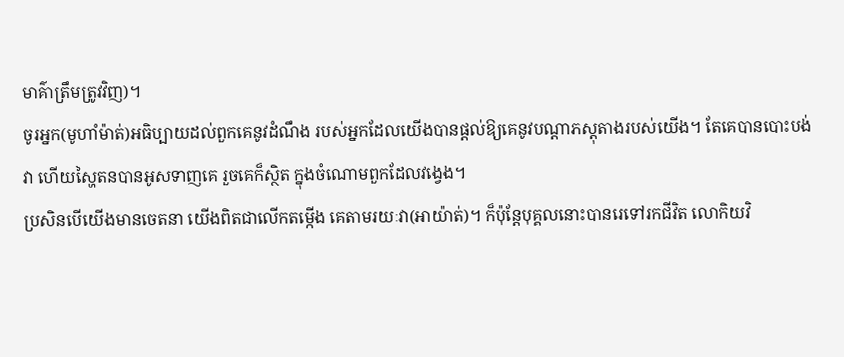មាគ៌ាត្រឹមត្រូវវិញ)។
ចូរអ្នក(មូហាំម៉ាត់)អធិប្បាយដល់ពួកគេនូវដំណឹង របស់អ្នកដែលយើងបានផ្ដល់ឱ្យគេនូវបណ្ដាភស្ដុតាងរបស់យើង។ តែគេបានបោះបង់វា ហើយស្ហៃតនបានអូសទាញគេ រួចគេក៏ស្ថិត ក្នុងចំណោមពួកដែលវងេ្វង។
ប្រសិនបើយើងមានចេតនា យើងពិតជាលើកតម្កើង គេតាមរយៈវា(អាយ៉ាត់)។ ក៏ប៉ុន្ដែបុគ្គលនោះបានរេទៅរកជីវិត លោកិយវិ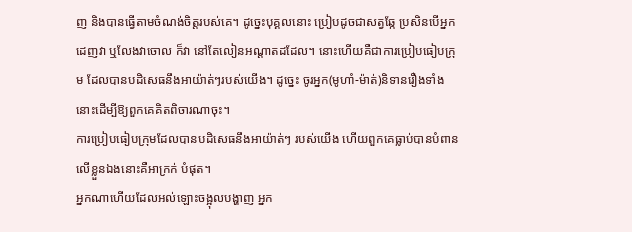ញ និងបានធ្វើតាមចំណង់ចិត្ដរបស់គេ។ ដូចេ្នះបុគ្គលនោះ ប្រៀបដូចជាសត្វឆ្កែ ប្រសិនបើអ្នកដេញវា ឬលែងវាចោល ក៏វា នៅតែលៀនអណ្ដាតដដែល។ នោះហើយគឺជាការប្រៀបធៀបក្រុម ដែលបានបដិសេធនឹងអាយ៉ាត់ៗរបស់យើង។ ដូចេ្នះ ចូរអ្នក(មូហាំ-ម៉ាត់)និទានរឿងទាំងនោះដើម្បីឱ្យពួកគេគិតពិចារណាចុះ។
ការប្រៀបធៀបក្រុមដែលបានបដិសេធនឹងអាយ៉ាត់ៗ របស់យើង ហើយពួកគេធ្លាប់បានបំពានលើខ្លួនឯងនោះគឺអាក្រក់ បំផុត។
អ្នកណាហើយដែលអល់ឡោះចង្អុលបង្ហាញ អ្នក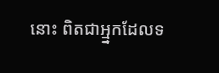នោះ ពិតជាអ្ម្នកដែលទ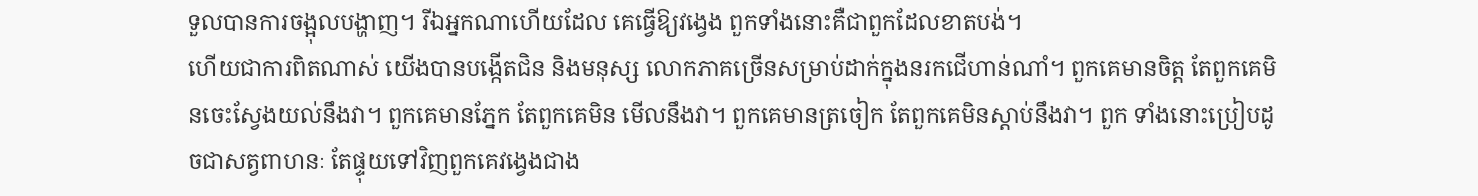ទួលបានការចង្អុលបង្ហាញ។ រីឯអ្នកណាហើយដែល គេធ្វើឱ្យវងេ្វង ពួកទាំងនោះគឺជាពួកដែលខាតបង់។
ហើយជាការពិតណាស់ យើងបានបង្កើតជិន និងមនុស្ស លោកភាគច្រើនសម្រាប់ដាក់ក្នុងនរកជើហាន់ណាំ។ ពួកគេមានចិត្ដ តែពួកគេមិនចេះស្វែងយល់នឹងវា។ ពួកគេមានភ្នែក តែពួកគេមិន មើលនឹងវា។ ពួកគេមានត្រចៀក តែពួកគេមិនស្ដាប់នឹងវា។ ពួក ទាំងនោះប្រៀបដូចជាសត្វពាហនៈ តែផ្ទុយទៅវិញពួកគេវងេ្វងជាង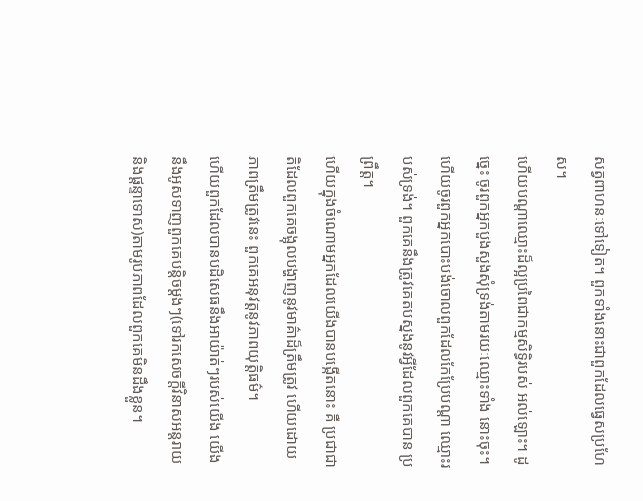សត្វពាហនៈទៅទៀត។ ពួកទាំងនោះជាពួកដែលធេ្វសប្រហែស។
ហើយបណ្ដាឈ្មោះដ៏ល្អប្រពៃជាកម្មសិទ្ធិរបស់ អល់ឡោះ។ ដូចេ្នះ ចូរពួកអ្នកបួងសួងសុំទ្រង់តាមរយៈឈ្មោះទាំង នោះចុះ។ ហើយចូរពួកអ្នកបោះបង់ចោលពួកដែលកែប្រែបណ្ដា ឈ្មោះរបស់ទ្រង់។ ពួកគេនឹងត្រូវគេតបស្នងនូវអ្វីដែលពួកគេបាន ប្រព្រឹត្ដ។
ហើយក្នុងចំណោមអ្នកដែលយើងបានបង្កើតនោះ គឺ ប្រជាជាតិដែលពួកគេចង្អុលបង្ហាញនូវមាគ៌ាដ៏ត្រឹមត្រូវ ហើយដោយ ភាពត្រឹមត្រូវនេះ ពួកគេអនុវត្ដនូវភាពយុតិ្ដធម៌។
ហើយពួកដែលបានបដិសេធនឹងអាយ៉ាត់ៗរបស់យើង យើងនឹងអូសទាញពួកគេបន្ដិចម្ដងៗ(ទៅរកសេចក្ដីវិនាសអន្ដរាយ និងផ្ដន្ទាទោស)តាមរូបភាពដែលពួកគេមិនដឹងខ្លួន។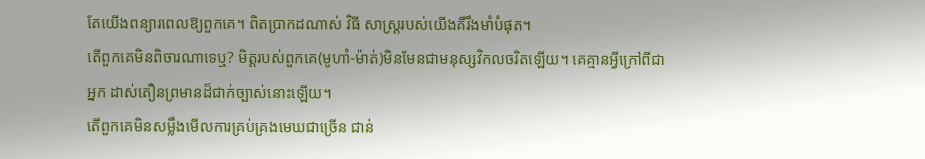តែយើងពន្យារពេលឱ្យពួកគេ។ ពិតប្រាកដណាស់ វិធី សាស្ដ្ររបស់យើងគឺរឹងមាំបំផុត។
តើពួកគេមិនពិចារណាទេឬ? មិត្ដរបស់ពួកគេ(មូហាំ-ម៉ាត់)មិនមែនជាមនុស្សវិកលចរិតឡើយ។ គេគ្មានអ្វីក្រៅពីជាអ្នក ដាស់តឿនព្រមានដ៏ជាក់ច្បាស់នោះឡើយ។
តើពួកគេមិនសម្លឹងមើលការគ្រប់គ្រងមេឃជាច្រើន ជាន់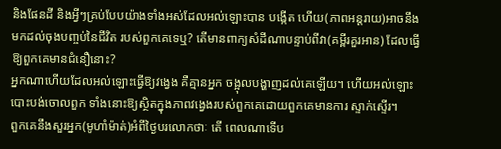និងផែនដី និងអ្វីៗគ្រប់បែបយ៉ាងទាំងអស់ដែលអល់ឡោះបាន បង្កើត ហើយ(ភាពអន្ដរាយ)អាចនឹងមកដល់ចុងបពា្ចប់នៃជីវិត របស់ពួកគេទេឬ? តើមានពាក្យសំដីណាបន្ទាប់ពីវា(គម្ពីរគួរអាន) ដែលធ្វើឱ្យពួកគេមានជំនឿនោះ?
អ្នកណាហើយដែលអល់ឡោះធ្វើឱ្យវងេ្វង គឺគ្មានអ្នក ចង្អុលបង្ហាញដល់គេឡើយ។ ហើយអល់ឡោះបោះបង់ចោលពួក ទាំងនោះឱ្យស្ថិតក្នុងភាពវងេ្វងរបស់ពួកគេដោយពួកគេមានការ ស្ទាក់ស្ទើរ។
ពួកគេនឹងសួរអ្នក(មូហាំម៉ាត់)អំពីថ្ងៃបរលោកថាៈ តើ ពេលណាទើប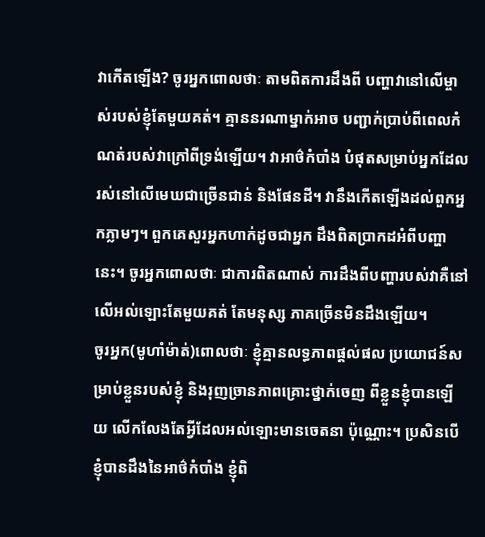វាកើតឡើង? ចូរអ្នកពោលថាៈ តាមពិតការដឹងពី បញ្ហាវានៅលើម្ចាស់របស់ខ្ញុំតែមួយគត់។ គ្មាននរណាម្នាក់អាច បញ្ជាក់ប្រាប់ពីពេលកំណត់របស់វាក្រៅពីទ្រង់ឡើយ។ វាអាថ៌កំបាំង បំផុតសម្រាប់អ្នកដែលរស់នៅលើមេឃជាច្រើនជាន់ និងផែនដី។ វានឹងកើតឡើងដល់ពួកអ្នកភ្លាមៗ។ ពួកគេសួរអ្នកហាក់ដូចជាអ្នក ដឹងពិតប្រាកដអំពីបញ្ហានេះ។ ចូរអ្នកពោលថាៈ ជាការពិតណាស់ ការដឹងពីបញ្ហារបស់វាគឺនៅលើអល់ឡោះតែមួយគត់ តែមនុស្ស ភាគច្រើនមិនដឹងឡើយ។
ចូរអ្នក(មូហាំម៉ាត់)ពោលថាៈ ខ្ញុំគ្មានលទ្ធភាពផ្ដល់ផល ប្រយោជន៍សម្រាប់ខ្លួនរបស់ខ្ញុំ និងរុញច្រានភាពគ្រោះថ្នាក់ចេញ ពីខ្លួនខ្ញុំបានឡើយ លើកលែងតែអ្វីដែលអល់ឡោះមានចេតនា ប៉ុណ្ណោះ។ ប្រសិនបើខ្ញុំបានដឹងនៃអាថ៌កំបាំង ខ្ញុំពិ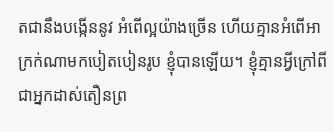តជានឹងបង្កើននូវ អំពើល្អយ៉ាងច្រើន ហើយគ្មានអំពើអាក្រក់ណាមកបៀតបៀនរូប ខ្ញុំបានឡើយ។ ខ្ញុំគ្មានអ្វីក្រៅពីជាអ្នកដាស់តឿនព្រ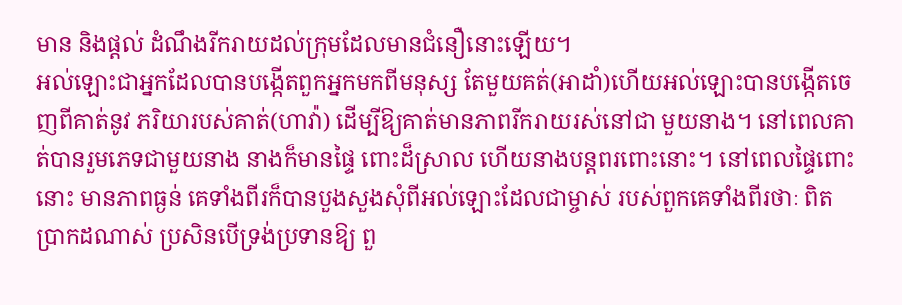មាន និងផ្ដល់ ដំណឹងរីករាយដល់ក្រុមដែលមានជំនឿនោះឡើយ។
អល់ឡោះជាអ្នកដែលបានបង្កើតពួកអ្នកមកពីមនុស្ស តែមួយគត់(អាដាំ)ហើយអល់ឡោះបានបង្កើតចេញពីគាត់នូវ ភរិយារបស់គាត់(ហាវ៉ា) ដើម្បីឱ្យគាត់មានភាពរីករាយរស់នៅជា មួយនាង។ នៅពេលគាត់បានរួមភេទជាមួយនាង នាងក៏មានផ្ទៃ ពោះដ៏ស្រាល ហើយនាងបន្ដពរពោះនោះ។ នៅពេលផ្ទៃពោះនោះ មានភាពធ្ងន់ គេទាំងពីរក៏បានបួងសួងសុំពីអល់ឡោះដែលជាម្ចាស់ របស់ពួកគេទាំងពីរថាៈ ពិតប្រាកដណាស់ ប្រសិនបើទ្រង់ប្រទានឱ្យ ពួ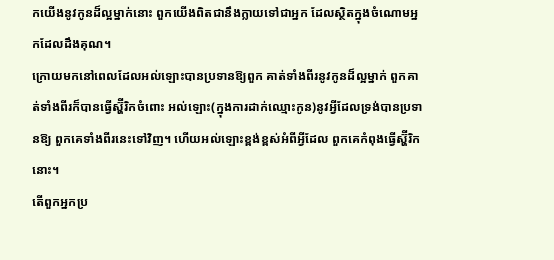កយើងនូវកូនដ៏ល្អម្នាក់នោះ ពួកយើងពិតជានឹងក្លាយទៅជាអ្នក ដែលស្ថិតក្នុងចំណោមអ្នកដែលដឹងគុណ។
ក្រោយមកនៅពេលដែលអល់ឡោះបានប្រទានឱ្យពួក គាត់ទាំងពីរនូវកូនដ៏ល្អម្នាក់ ពួកគាត់ទាំងពីរក៏បានធ្វើស្ហ៊ីរិកចំពោះ អល់ឡោះ(ក្នុងការដាក់ឈ្មោះកូន)នូវអ្វីដែលទ្រង់បានប្រទានឱ្យ ពួកគេទាំងពីរនេះទៅវិញ។ ហើយអល់ឡោះខ្ពង់ខ្ពស់អំពីអ្វីដែល ពួកគេកំពុងធ្វើស្ហ៊ីរិកនោះ។
តើពួកអ្នកប្រ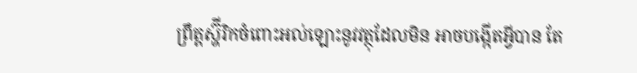ព្រឹត្ដស្ហ៊ីរិកចំពោះអល់ឡោះនូវវត្ថុដែលមិន អាចបង្កើតអ្វីបាន តែ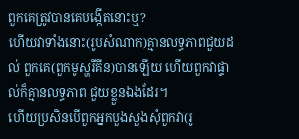ពួកគេត្រូវបានគេបង្កើតនោះឬ?
ហើយវាទាំងនោះ(រូបសំណាក)គ្មានលទ្ធភាពជួយដល់ ពួកគេ(ពួកមូស្ហរីគីន)បានឡើយ ហើយពួកវាផ្ទាល់ក៏គ្មានលទ្ធភាព ជួយខ្លួនឯងដែរ។
ហើយប្រសិនបើពួកអ្នកបួងសួងសុំពួកវា(រូ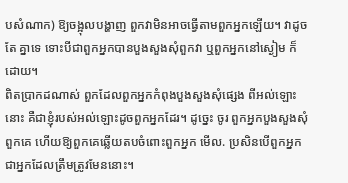បសំណាក) ឱ្យចង្អុលបង្ហាញ ពួកវាមិនអាចធ្វើតាមពួកអ្នកឡើយ។ វាដូចតែ គ្នាទេ ទោះបីជាពួកអ្នកបានបួងសួងសុំពួកវា ឬពួកអ្នកនៅស្ងៀម ក៏ដោយ។
ពិតប្រាកដណាស់ ពួកដែលពួកអ្នកកំពុងបួងសួងសុំផេ្សង ពីអល់ឡោះនោះ គឺជាខ្ញុំរបស់អល់ឡោះដូចពួកអ្នកដែរ។ ដូចេ្នះ ចូរ ពួកអ្នកបួងសួងសុំពួកគេ ហើយឱ្យពួកគេឆ្លើយតបចំពោះពួកអ្នក មើល. ប្រសិនបើពួកអ្នកជាអ្នកដែលត្រឹមត្រូវមែននោះ។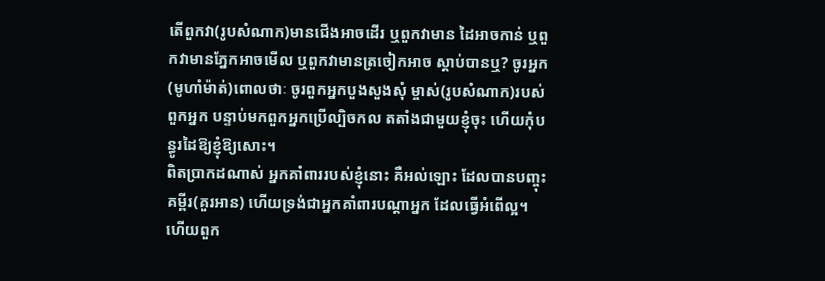តើពួកវា(រូបសំណាក)មានជើងអាចដើរ ឬពួកវាមាន ដៃអាចកាន់ ឬពួកវាមានភ្នែកអាចមើល ឬពួកវាមានត្រចៀកអាច ស្ដាប់បានឬ? ចូរអ្នក(មូហាំម៉ាត់)ពោលថាៈ ចូរពួកអ្នកបួងសួងសុំ ម្ចាស់(រូបសំណាក)របស់ពួកអ្នក បន្ទាប់មកពួកអ្នកប្រើល្បិចកល តតាំងជាមួយខ្ញុំចុះ ហើយកុំបន្ធូរដៃឱ្យខ្ញុំឱ្យសោះ។
ពិតប្រាកដណាស់ អ្នកគាំពាររបស់ខ្ញុំនោះ គឺអល់ឡោះ ដែលបានបញ្ចុះគម្ពីរ(គួរអាន) ហើយទ្រង់ជាអ្នកគាំពារបណ្ដាអ្នក ដែលធ្វើអំពើល្អ។
ហើយពួក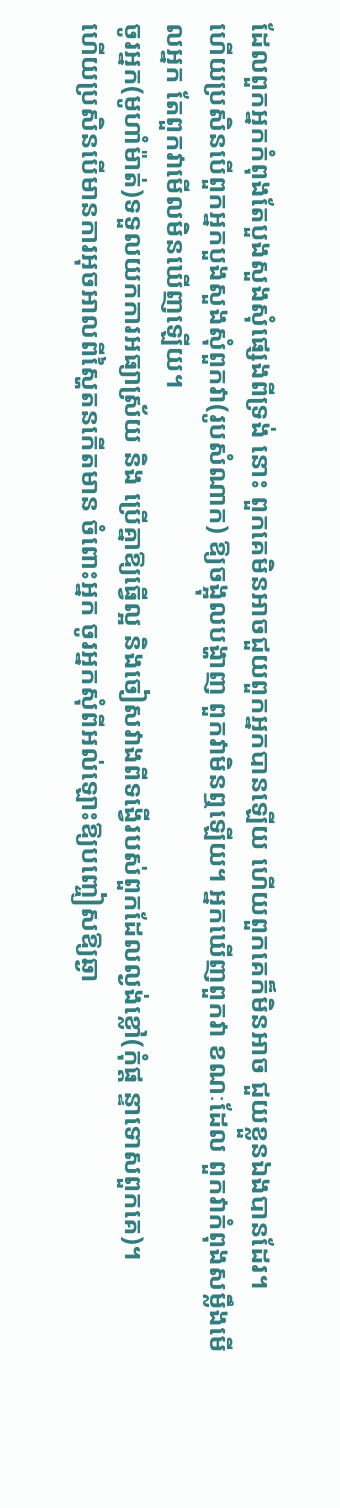ដែលពួកអ្នកកំពុងតែបួងសួងសុំផេ្សងពីទ្រង់ នោះ ពួកគេមិនអាចជួយពួកអ្នកបានឡើយ ហើយពួកគេក៏មិនអាច ជួយខ្លួនឯងបានដែរ។
ហើយប្រសិនបើពួកអ្នកបួងសួងសុំពួកវា(រូបសំណាក) ឱ្យចង្អុលបង្ហាញ ពួកវាមិនឮឡើយ។ អ្នកឃើញពួកវា ខណៈដែល ពួកវាកំពុងសម្លឹងមើលអ្នក តែពួកវាមើលមិនឃើញឡើយ។
ចូរអ្នក(មូហាំម៉ាត់)ទទួលយកការអធ្យាស្រ័យ និង ប្រើគ្នាឱ្យធ្វើល្អ និងចៀសវាងពីទង្វើរបស់ពួកដែលល្ងង់ខ្លៅ(កុំផ្ដ ន្ទាទោសពួកគេ)។
ហើយប្រសិនបើមានការអុចអាលពីស្ហៃតនកើតមាន ចំពោះអ្នក ចូរអ្នកសុំពីអល់ឡោះឱ្យបញ្ចៀសឱ្យឆ្ងា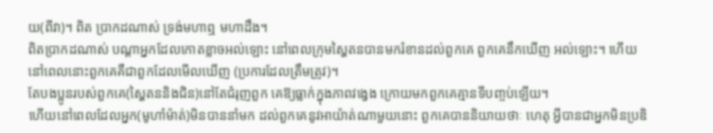យ(ពីវា)។ ពិត ប្រាកដណាស់ ទ្រង់មហាឮ មហាដឹង។
ពិតប្រាកដណាស់ បណ្ដាអ្នកដែលកោតខ្លាចអល់ឡោះ នៅពេលក្រុមស្ហៃតនបានមករំខានដល់ពួកគេ ពួកគេនឹកឃើញ អល់ឡោះ។ ហើយនៅពេលនោះពួកគេគឺជាពួកដែលមើលឃើញ (ប្រការដែលត្រឹមត្រូវ)។
តែបងប្អូនរបស់ពួកគេ(ស្ហៃតននិងជិន)នៅតែជំរុញពួក គេឱ្យធ្លាក់ក្នុងភាពវងេ្វង ក្រោយមកពួកគេគ្មានទីបពា្ចប់ឡើយ។
ហើយនៅពេលដែលអ្នក(មូហាំម៉ាត់)មិនបាននាំមក ដល់ពួកគេនូវអាយ៉ាត់ណាមួយនោះ ពួកគេបាននិយាយថាៈ ហេតុ អ្វីបានជាអ្នកមិនប្រឌិ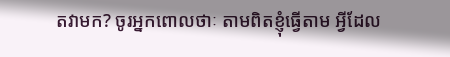តវាមក? ចូរអ្នកពោលថាៈ តាមពិតខ្ញុំធ្វើតាម អ្វីដែល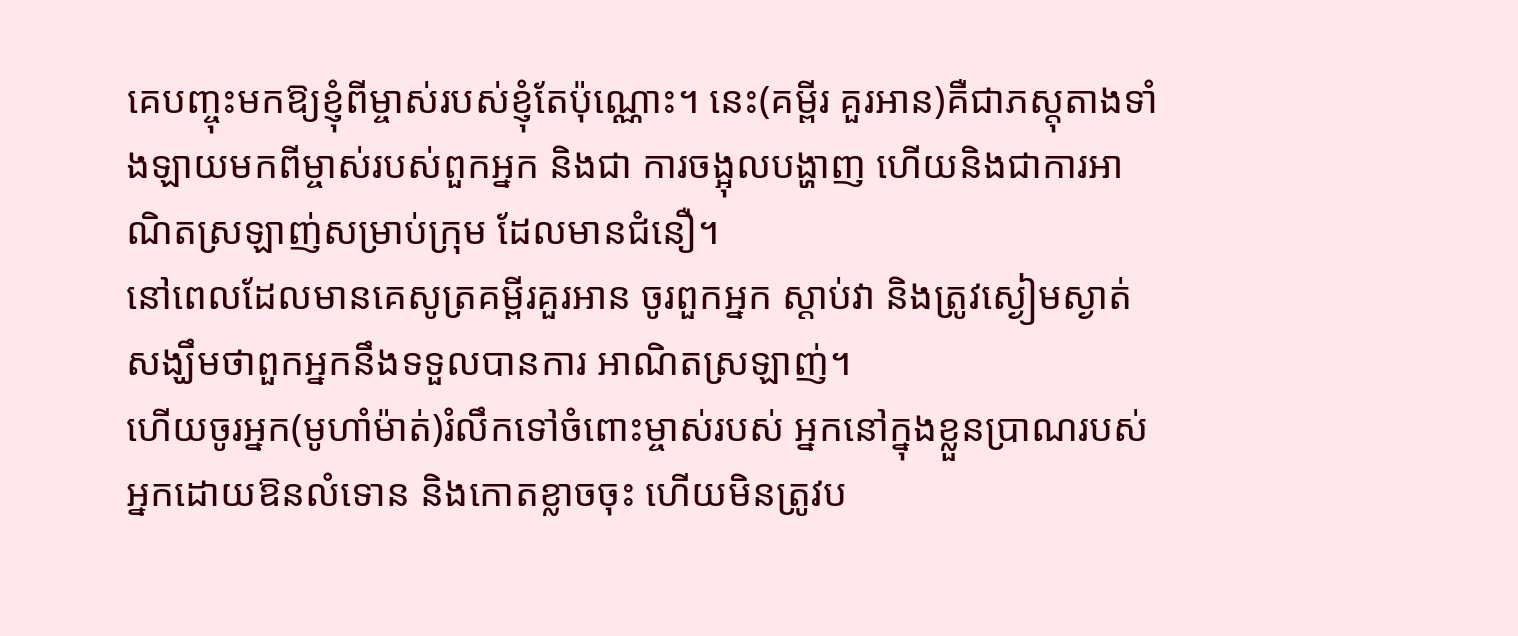គេបញ្ចុះមកឱ្យខ្ញុំពីម្ចាស់របស់ខ្ញុំតែប៉ុណ្ណោះ។ នេះ(គម្ពីរ គួរអាន)គឺជាភស្ដុតាងទាំងឡាយមកពីម្ចាស់របស់ពួកអ្នក និងជា ការចង្អុលបង្ហាញ ហើយនិងជាការអាណិតស្រឡាញ់សម្រាប់ក្រុម ដែលមានជំនឿ។
នៅពេលដែលមានគេសូត្រគម្ពីរគួរអាន ចូរពួកអ្នក ស្ដាប់វា និងត្រូវស្ងៀមស្ងាត់ សង្ឃឹមថាពួកអ្នកនឹងទទួលបានការ អាណិតស្រឡាញ់។
ហើយចូរអ្នក(មូហាំម៉ាត់)រំលឹកទៅចំពោះម្ចាស់របស់ អ្នកនៅក្នុងខ្លួនប្រាណរបស់អ្នកដោយឱនលំទោន និងកោតខ្លាចចុះ ហើយមិនត្រូវប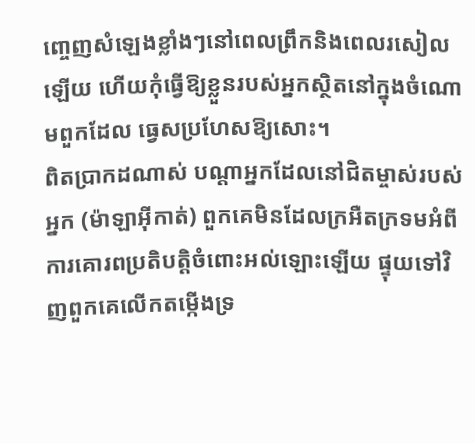ពោ្ចញសំឡេងខ្លាំងៗនៅពេលព្រឹកនិងពេលរសៀល ឡើយ ហើយកុំធ្វើឱ្យខ្លួនរបស់អ្នកស្ថិតនៅក្នុងចំណោមពួកដែល ធេ្វសប្រហែសឱ្យសោះ។
ពិតប្រាកដណាស់ បណ្ដាអ្នកដែលនៅជិតម្ចាស់របស់អ្នក (ម៉ាឡាអ៊ីកាត់) ពួកគេមិនដែលក្រអឺតក្រទមអំពីការគោរពប្រតិបត្ដិចំពោះអល់ឡោះឡើយ ផ្ទុយទៅវិញពួកគេលើកតម្កើងទ្រ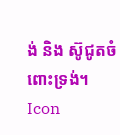ង់ និង ស៊ូជូតចំពោះទ្រង់។
Icon